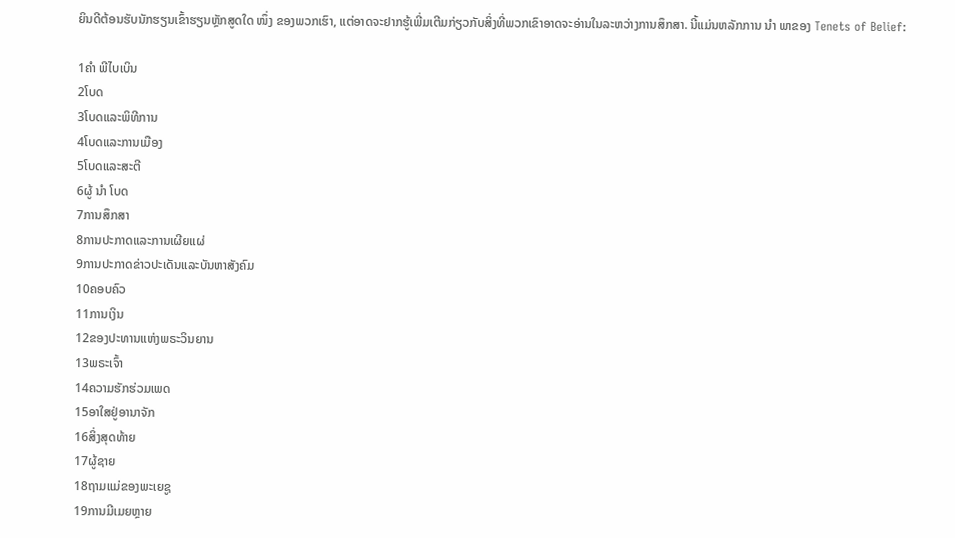ຍິນດີຕ້ອນຮັບນັກຮຽນເຂົ້າຮຽນຫຼັກສູດໃດ ໜຶ່ງ ຂອງພວກເຮົາ, ແຕ່ອາດຈະຢາກຮູ້ເພີ່ມເຕີມກ່ຽວກັບສິ່ງທີ່ພວກເຂົາອາດຈະອ່ານໃນລະຫວ່າງການສຶກສາ. ນີ້ແມ່ນຫລັກການ ນຳ ພາຂອງ Tenets of Belief:

1ຄຳ ພີໄບເບິນ
2ໂບດ
3ໂບດແລະພິທີການ
4ໂບດແລະການເມືອງ
5ໂບດແລະສະຕີ
6ຜູ້ ນຳ ໂບດ
7ການສຶກສາ
8ການປະກາດແລະການເຜີຍແຜ່
9ການປະກາດຂ່າວປະເດັນແລະບັນຫາສັງຄົມ
10ຄອບຄົວ
11ການເງິນ
12ຂອງປະທານແຫ່ງພຣະວິນຍານ
13ພຣະເຈົ້າ
14ຄວາມຮັກຮ່ວມເພດ
15ອາໃສຢູ່ອານາຈັກ
16ສິ່ງສຸດທ້າຍ
17ຜູ້ຊາຍ
18ຖາມແມ່ຂອງພະເຍຊູ
19ການມີເມຍຫຼາຍ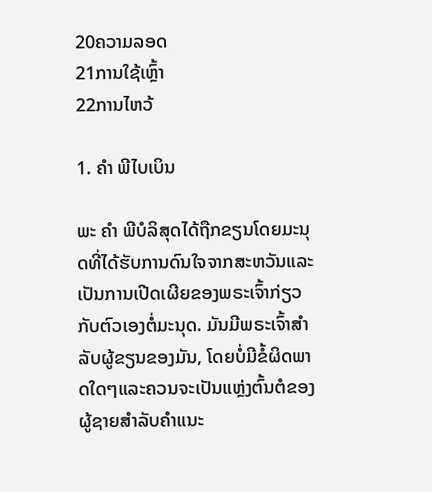20ຄວາມລອດ
21ການໃຊ້ເຫຼົ້າ
22ການໄຫວ້

1. ຄຳ ພີໄບເບິນ

ພະ ຄຳ ພີບໍລິສຸດໄດ້ຖືກຂຽນໂດຍມະນຸດທີ່ໄດ້ຮັບການດົນໃຈຈາກສະຫວັນແລະເປັນການເປີດເຜີຍຂອງພຣະເຈົ້າກ່ຽວກັບຕົວເອງຕໍ່ມະນຸດ. ມັນມີພຣະເຈົ້າສໍາລັບຜູ້ຂຽນຂອງມັນ, ໂດຍບໍ່ມີຂໍ້ຜິດພາດໃດໆແລະຄວນຈະເປັນແຫຼ່ງຕົ້ນຕໍຂອງຜູ້ຊາຍສໍາລັບຄໍາແນະ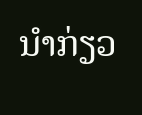ນໍາກ່ຽວ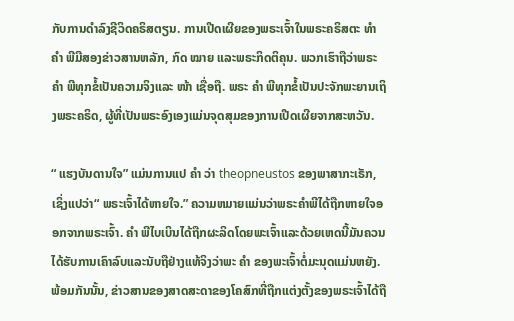ກັບການດໍາລົງຊີວິດຄຣິສຕຽນ. ການເປີດເຜີຍຂອງພຣະເຈົ້າໃນພຣະຄຣິສຕະ ທຳ ຄຳ ພີມີສອງຂ່າວສານຫລັກ, ກົດ ໝາຍ ແລະພຣະກິດຕິຄຸນ. ພວກເຮົາຖືວ່າພຣະ ຄຳ ພີທຸກຂໍ້ເປັນຄວາມຈິງແລະ ໜ້າ ເຊື່ອຖື. ພຣະ ຄຳ ພີທຸກຂໍ້ເປັນປະຈັກພະຍານເຖິງພຣະຄຣິດ, ຜູ້ທີ່ເປັນພຣະອົງເອງແມ່ນຈຸດສຸມຂອງການເປີດເຜີຍຈາກສະຫວັນ.

“ ແຮງບັນດານໃຈ” ແມ່ນການແປ ຄຳ ວ່າ theopneustos ຂອງພາສາກະເຣັກ, ເຊິ່ງແປວ່າ“ ພຣະເຈົ້າໄດ້ຫາຍໃຈ.” ຄວາມຫມາຍແມ່ນວ່າພຣະຄໍາພີໄດ້ຖືກຫາຍໃຈອອກຈາກພຣະເຈົ້າ. ຄຳ ພີໄບເບິນໄດ້ຖືກຜະລິດໂດຍພະເຈົ້າແລະດ້ວຍເຫດນີ້ມັນຄວນໄດ້ຮັບການເຄົາລົບແລະນັບຖືຢ່າງແທ້ຈິງວ່າພະ ຄຳ ຂອງພະເຈົ້າຕໍ່ມະນຸດແມ່ນຫຍັງ. ພ້ອມກັນນັ້ນ, ຂ່າວສານຂອງສາດສະດາຂອງໂຄສົກທີ່ຖືກແຕ່ງຕັ້ງຂອງພຣະເຈົ້າໄດ້ຖື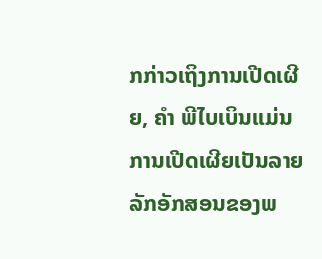ກກ່າວເຖິງການເປີດເຜີຍ, ຄຳ ພີໄບເບິນແມ່ນການເປີດເຜີຍເປັນລາຍລັກອັກສອນຂອງພ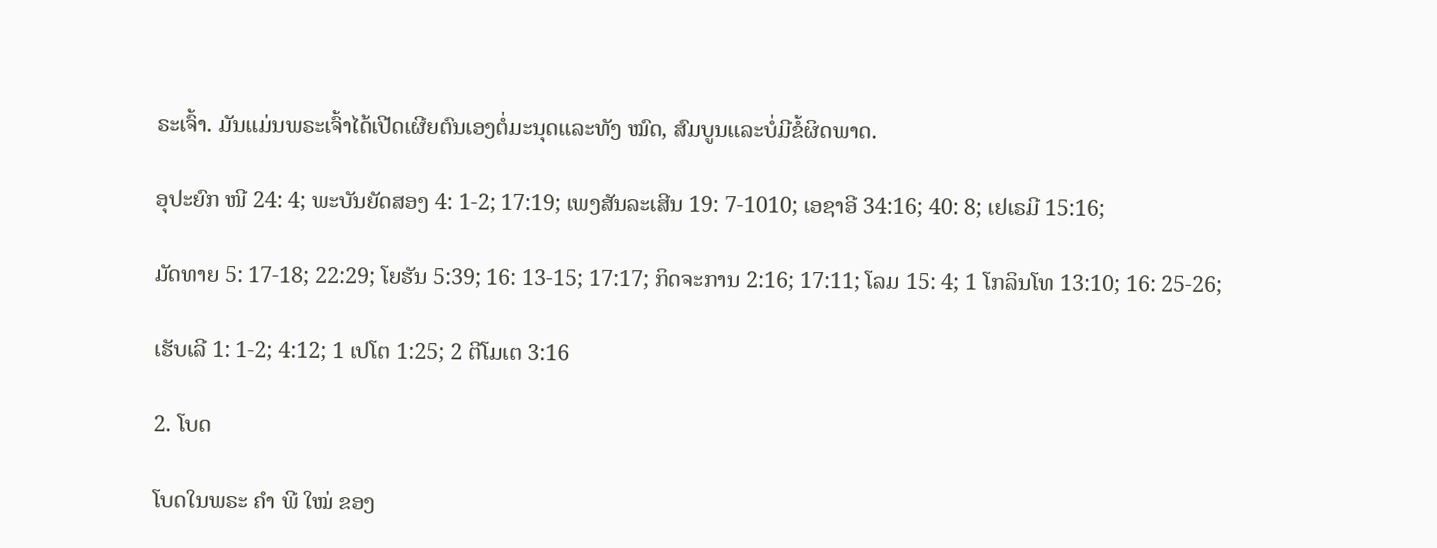ຣະເຈົ້າ. ມັນແມ່ນພຣະເຈົ້າໄດ້ເປີດເຜີຍຕົນເອງຕໍ່ມະນຸດແລະທັງ ໝົດ, ສົມບູນແລະບໍ່ມີຂໍ້ຜິດພາດ.

ອຸປະຍົກ ໜີ 24: 4; ພະບັນຍັດສອງ 4: 1-2; 17:19; ເພງສັນລະເສີນ 19: 7-1010; ເອຊາອີ 34:16; 40: 8; ເຢເຣມີ 15:16;

ມັດທາຍ 5: 17-18; 22:29; ໂຍຮັນ 5:39; 16: 13-15; 17:17; ກິດຈະການ 2:16; 17:11; ໂລມ 15: 4; 1 ໂກລິນໂທ 13:10; 16: 25-26;

ເຮັບເລີ 1: 1-2; 4:12; 1 ເປໂຕ 1:25; 2 ຕີໂມເຕ 3:16

2. ໂບດ

ໂບດໃນພຣະ ຄຳ ພີ ໃໝ່ ຂອງ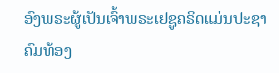ອົງພຣະຜູ້ເປັນເຈົ້າພຣະເຢຊູຄຣິດແມ່ນປະຊາຄົມທ້ອງ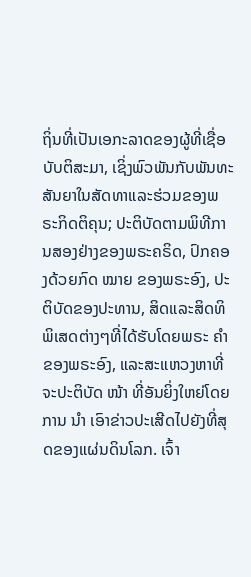ຖິ່ນທີ່ເປັນເອກະລາດຂອງຜູ້ທີ່ເຊື່ອບັບຕິສະມາ, ເຊິ່ງພົວພັນກັບພັນທະສັນຍາໃນສັດທາແລະຮ່ວມຂອງພຣະກິດຕິຄຸນ; ປະຕິບັດຕາມພິທີການສອງຢ່າງຂອງພຣະຄຣິດ, ປົກຄອງດ້ວຍກົດ ໝາຍ ຂອງພຣະອົງ, ປະຕິບັດຂອງປະທານ, ສິດແລະສິດທິພິເສດຕ່າງໆທີ່ໄດ້ຮັບໂດຍພຣະ ຄຳ ຂອງພຣະອົງ, ແລະສະແຫວງຫາທີ່ຈະປະຕິບັດ ໜ້າ ທີ່ອັນຍິ່ງໃຫຍ່ໂດຍການ ນຳ ເອົາຂ່າວປະເສີດໄປຍັງທີ່ສຸດຂອງແຜ່ນດິນໂລກ. ເຈົ້າ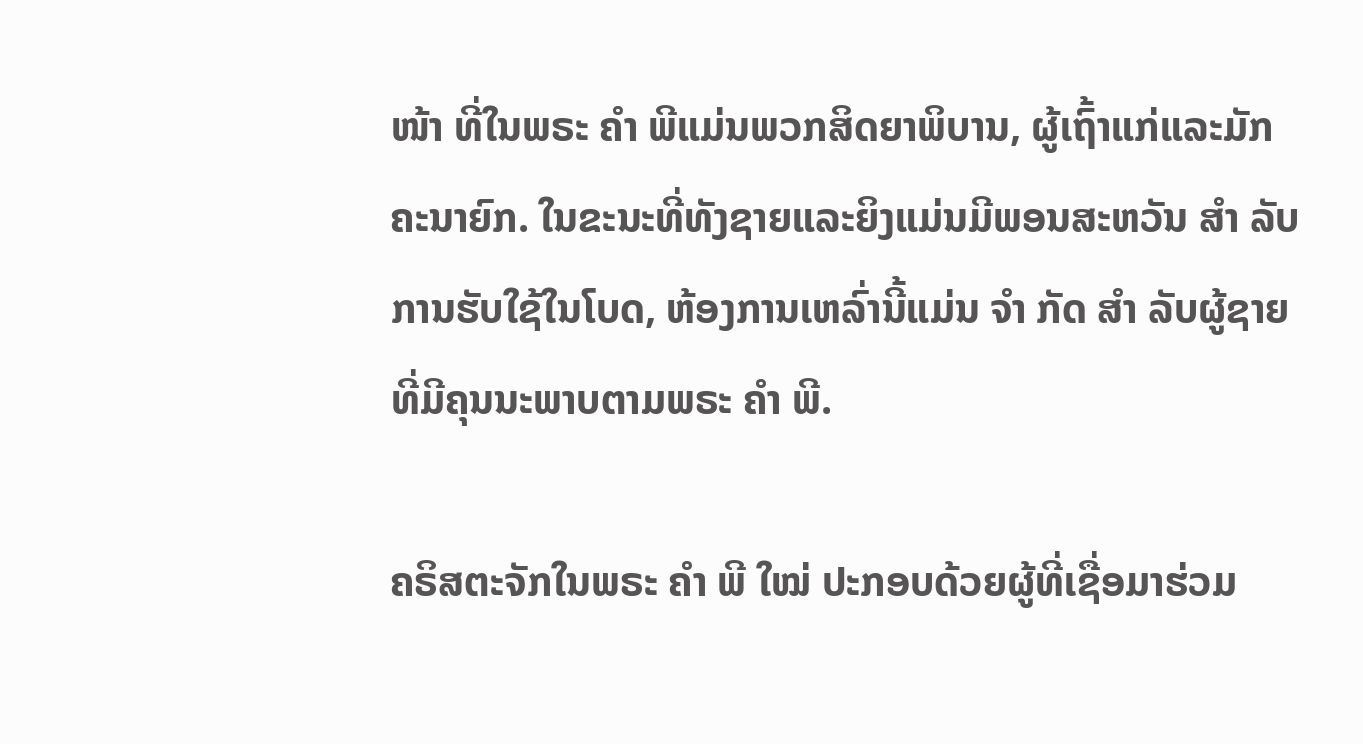ໜ້າ ທີ່ໃນພຣະ ຄຳ ພີແມ່ນພວກສິດຍາພິບານ, ຜູ້ເຖົ້າແກ່ແລະມັກຄະນາຍົກ. ໃນຂະນະທີ່ທັງຊາຍແລະຍິງແມ່ນມີພອນສະຫວັນ ສຳ ລັບການຮັບໃຊ້ໃນໂບດ, ຫ້ອງການເຫລົ່ານີ້ແມ່ນ ຈຳ ກັດ ສຳ ລັບຜູ້ຊາຍທີ່ມີຄຸນນະພາບຕາມພຣະ ຄຳ ພີ.

ຄຣິສຕະຈັກໃນພຣະ ຄຳ ພີ ໃໝ່ ປະກອບດ້ວຍຜູ້ທີ່ເຊື່ອມາຮ່ວມ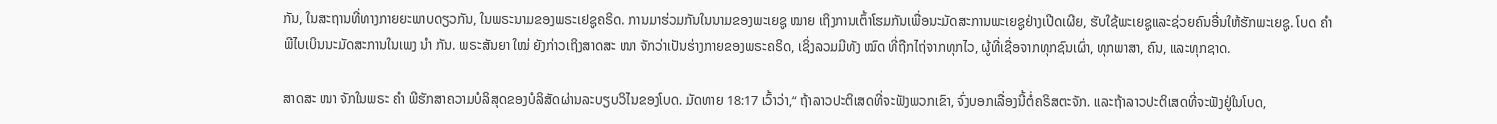ກັນ, ໃນສະຖານທີ່ທາງກາຍຍະພາບດຽວກັນ, ໃນພຣະນາມຂອງພຣະເຢຊູຄຣິດ. ການມາຮ່ວມກັນໃນນາມຂອງພະເຍຊູ ໝາຍ ເຖິງການເຕົ້າໂຮມກັນເພື່ອນະມັດສະການພະເຍຊູຢ່າງເປີດເຜີຍ, ຮັບໃຊ້ພະເຍຊູແລະຊ່ວຍຄົນອື່ນໃຫ້ຮັກພະເຍຊູ. ໂບດ ຄຳ ພີໄບເບິນນະມັດສະການໃນເພງ ນຳ ກັນ. ພຣະສັນຍາ ໃໝ່ ຍັງກ່າວເຖິງສາດສະ ໜາ ຈັກວ່າເປັນຮ່າງກາຍຂອງພຣະຄຣິດ, ເຊິ່ງລວມມີທັງ ໝົດ ທີ່ຖືກໄຖ່ຈາກທຸກໄວ, ຜູ້ທີ່ເຊື່ອຈາກທຸກຊົນເຜົ່າ, ທຸກພາສາ, ຄົນ, ແລະທຸກຊາດ.

ສາດສະ ໜາ ຈັກໃນພຣະ ຄຳ ພີຮັກສາຄວາມບໍລິສຸດຂອງບໍລິສັດຜ່ານລະບຽບວິໄນຂອງໂບດ. ມັດທາຍ 18:17 ເວົ້າວ່າ,“ ຖ້າລາວປະຕິເສດທີ່ຈະຟັງພວກເຂົາ, ຈົ່ງບອກເລື່ອງນີ້ຕໍ່ຄຣິສຕະຈັກ. ແລະຖ້າລາວປະຕິເສດທີ່ຈະຟັງຢູ່ໃນໂບດ,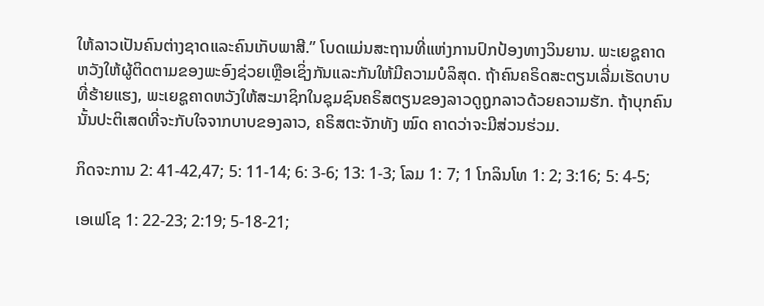ໃຫ້ລາວເປັນຄົນຕ່າງຊາດແລະຄົນເກັບພາສີ.” ໂບດແມ່ນສະຖານທີ່ແຫ່ງການປົກປ້ອງທາງວິນຍານ. ພະເຍຊູຄາດຫວັງໃຫ້ຜູ້ຕິດຕາມຂອງພະອົງຊ່ວຍເຫຼືອເຊິ່ງກັນແລະກັນໃຫ້ມີຄວາມບໍລິສຸດ. ຖ້າຄົນຄຣິດສະຕຽນເລີ່ມເຮັດບາບທີ່ຮ້າຍແຮງ, ພະເຍຊູຄາດຫວັງໃຫ້ສະມາຊິກໃນຊຸມຊົນຄຣິສຕຽນຂອງລາວດູຖູກລາວດ້ວຍຄວາມຮັກ. ຖ້າບຸກຄົນນັ້ນປະຕິເສດທີ່ຈະກັບໃຈຈາກບາບຂອງລາວ, ຄຣິສຕະຈັກທັງ ໝົດ ຄາດວ່າຈະມີສ່ວນຮ່ວມ.

ກິດຈະການ 2: 41-42,47; 5: 11-14; 6: 3-6; 13: 1-3; ໂລມ 1: 7; 1 ໂກລິນໂທ 1: 2; 3:16; 5: 4-5;

ເອເຟໂຊ 1: 22-23; 2:19; 5-18-21;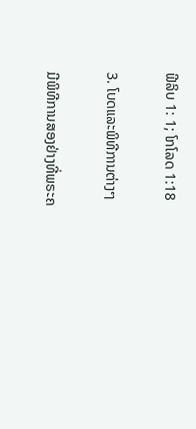ຟີລິບ 1: 1; ໂກໂລດ 1:18

3. ໂບດແລະພິທີການຕ່າງໆ

ມີພິທີການສອງຢ່າງທີ່ພຣະຄ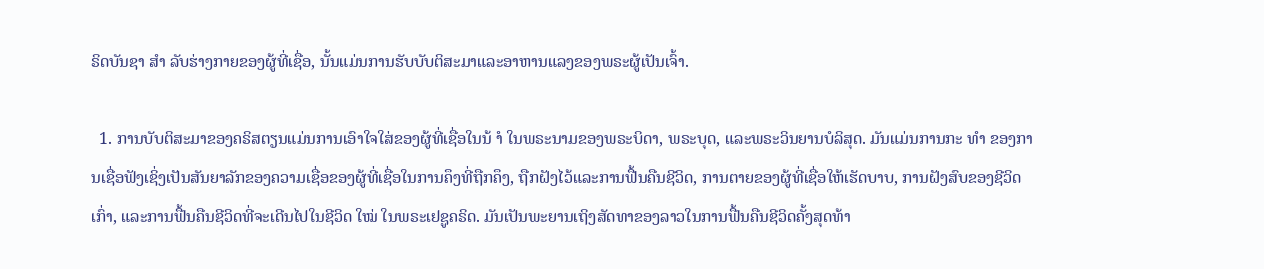ຣິດບັນຊາ ສຳ ລັບຮ່າງກາຍຂອງຜູ້ທີ່ເຊື່ອ, ນັ້ນແມ່ນການຮັບບັບຕິສະມາແລະອາຫານແລງຂອງພຣະຜູ້ເປັນເຈົ້າ.

  1. ການບັບຕິສະມາຂອງຄຣິສຕຽນແມ່ນການເອົາໃຈໃສ່ຂອງຜູ້ທີ່ເຊື່ອໃນນ້ ຳ ໃນພຣະນາມຂອງພຣະບິດາ, ພຣະບຸດ, ແລະພຣະວິນຍານບໍລິສຸດ. ມັນແມ່ນການກະ ທຳ ຂອງການເຊື່ອຟັງເຊິ່ງເປັນສັນຍາລັກຂອງຄວາມເຊື່ອຂອງຜູ້ທີ່ເຊື່ອໃນການຄຶງທີ່ຖືກຄຶງ, ຖືກຝັງໄວ້ແລະການຟື້ນຄືນຊີວິດ, ການຕາຍຂອງຜູ້ທີ່ເຊື່ອໃຫ້ເຮັດບາບ, ການຝັງສົບຂອງຊີວິດເກົ່າ, ແລະການຟື້ນຄືນຊີວິດທີ່ຈະເດີນໄປໃນຊີວິດ ໃໝ່ ໃນພຣະເຢຊູຄຣິດ. ມັນເປັນພະຍານເຖິງສັດທາຂອງລາວໃນການຟື້ນຄືນຊີວິດຄັ້ງສຸດທ້າ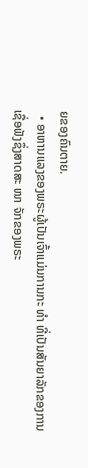ຍຂອງຄົນຕາຍ.
  • ອາຫານແລງຂອງພຣະຜູ້ເປັນເຈົ້າແມ່ນການກະ ທຳ ທີ່ເປັນສັນຍາລັກຂອງການເຊື່ອຟັງຊຶ່ງສາດສະ ໜາ ຈັກຂອງພຣະ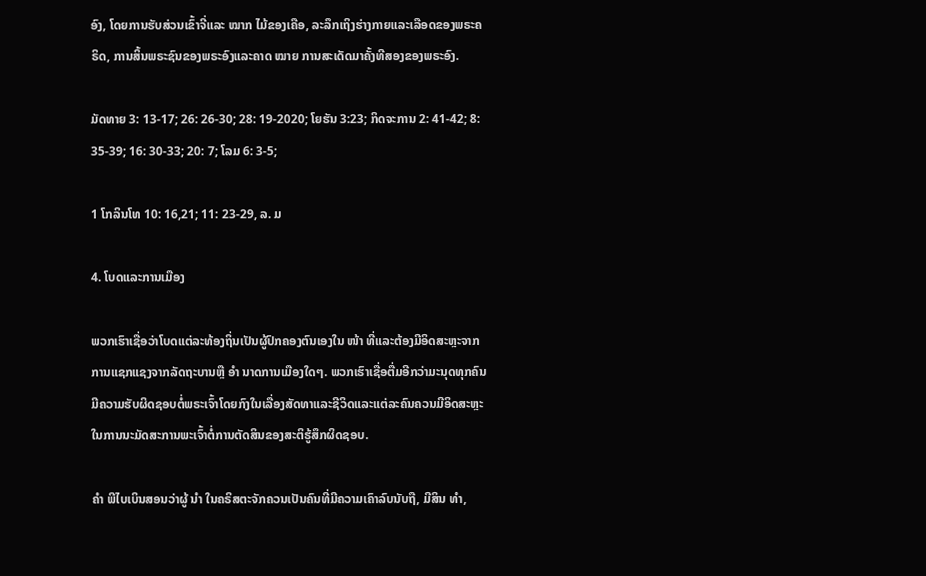ອົງ, ໂດຍການຮັບສ່ວນເຂົ້າຈີ່ແລະ ໝາກ ໄມ້ຂອງເຄືອ, ລະລຶກເຖິງຮ່າງກາຍແລະເລືອດຂອງພຣະຄຣິດ, ການສິ້ນພຣະຊົນຂອງພຣະອົງແລະຄາດ ໝາຍ ການສະເດັດມາຄັ້ງທີສອງຂອງພຣະອົງ.

ມັດທາຍ 3: 13-17; 26: 26-30; 28: 19-2020; ໂຍຮັນ 3:23; ກິດຈະການ 2: 41-42; 8: 35-39; 16: 30-33; 20: 7; ໂລມ 6: 3-5;

1 ໂກລິນໂທ 10: 16,21; 11: 23-29, ລ. ມ

4. ໂບດແລະການເມືອງ

ພວກເຮົາເຊື່ອວ່າໂບດແຕ່ລະທ້ອງຖິ່ນເປັນຜູ້ປົກຄອງຕົນເອງໃນ ໜ້າ ທີ່ແລະຕ້ອງມີອິດສະຫຼະຈາກການແຊກແຊງຈາກລັດຖະບານຫຼື ອຳ ນາດການເມືອງໃດໆ. ພວກເຮົາເຊື່ອຕື່ມອີກວ່າມະນຸດທຸກຄົນມີຄວາມຮັບຜິດຊອບຕໍ່ພຣະເຈົ້າໂດຍກົງໃນເລື່ອງສັດທາແລະຊີວິດແລະແຕ່ລະຄົນຄວນມີອິດສະຫຼະໃນການນະມັດສະການພະເຈົ້າຕໍ່ການຕັດສິນຂອງສະຕິຮູ້ສຶກຜິດຊອບ.

ຄຳ ພີໄບເບິນສອນວ່າຜູ້ ນຳ ໃນຄຣິສຕະຈັກຄວນເປັນຄົນທີ່ມີຄວາມເຄົາລົບນັບຖື, ມີສິນ ທຳ,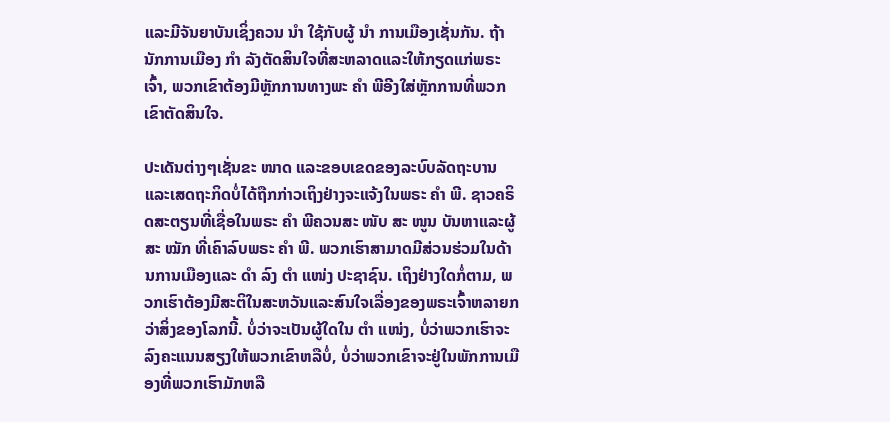ແລະມີຈັນຍາບັນເຊິ່ງຄວນ ນຳ ໃຊ້ກັບຜູ້ ນຳ ການເມືອງເຊັ່ນກັນ. ຖ້ານັກການເມືອງ ກຳ ລັງຕັດສິນໃຈທີ່ສະຫລາດແລະໃຫ້ກຽດແກ່ພຣະເຈົ້າ, ພວກເຂົາຕ້ອງມີຫຼັກການທາງພະ ຄຳ ພີອີງໃສ່ຫຼັກການທີ່ພວກເຂົາຕັດສິນໃຈ.

ປະເດັນຕ່າງໆເຊັ່ນຂະ ໜາດ ແລະຂອບເຂດຂອງລະບົບລັດຖະບານແລະເສດຖະກິດບໍ່ໄດ້ຖືກກ່າວເຖິງຢ່າງຈະແຈ້ງໃນພຣະ ຄຳ ພີ. ຊາວຄຣິດສະຕຽນທີ່ເຊື່ອໃນພຣະ ຄຳ ພີຄວນສະ ໜັບ ສະ ໜູນ ບັນຫາແລະຜູ້ສະ ໝັກ ທີ່ເຄົາລົບພຣະ ຄຳ ພີ. ພວກເຮົາສາມາດມີສ່ວນຮ່ວມໃນດ້ານການເມືອງແລະ ດຳ ລົງ ຕຳ ແໜ່ງ ປະຊາຊົນ. ເຖິງຢ່າງໃດກໍ່ຕາມ, ພວກເຮົາຕ້ອງມີສະຕິໃນສະຫວັນແລະສົນໃຈເລື່ອງຂອງພຣະເຈົ້າຫລາຍກວ່າສິ່ງຂອງໂລກນີ້. ບໍ່ວ່າຈະເປັນຜູ້ໃດໃນ ຕຳ ແໜ່ງ, ບໍ່ວ່າພວກເຮົາຈະລົງຄະແນນສຽງໃຫ້ພວກເຂົາຫລືບໍ່, ບໍ່ວ່າພວກເຂົາຈະຢູ່ໃນພັກການເມືອງທີ່ພວກເຮົາມັກຫລື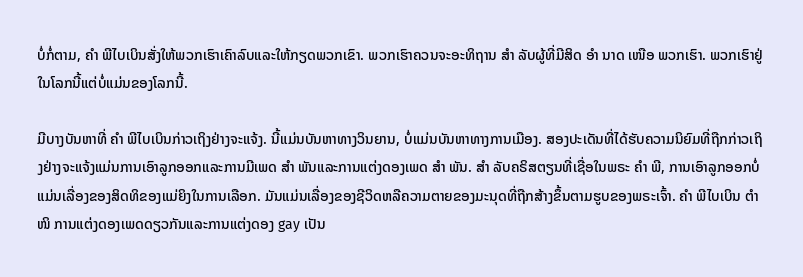ບໍ່ກໍ່ຕາມ, ຄຳ ພີໄບເບິນສັ່ງໃຫ້ພວກເຮົາເຄົາລົບແລະໃຫ້ກຽດພວກເຂົາ. ພວກເຮົາຄວນຈະອະທິຖານ ສຳ ລັບຜູ້ທີ່ມີສິດ ອຳ ນາດ ເໜືອ ພວກເຮົາ. ພວກເຮົາຢູ່ໃນໂລກນີ້ແຕ່ບໍ່ແມ່ນຂອງໂລກນີ້.

ມີບາງບັນຫາທີ່ ຄຳ ພີໄບເບິນກ່າວເຖິງຢ່າງຈະແຈ້ງ. ນີ້ແມ່ນບັນຫາທາງວິນຍານ, ບໍ່ແມ່ນບັນຫາທາງການເມືອງ. ສອງປະເດັນທີ່ໄດ້ຮັບຄວາມນິຍົມທີ່ຖືກກ່າວເຖິງຢ່າງຈະແຈ້ງແມ່ນການເອົາລູກອອກແລະການມີເພດ ສຳ ພັນແລະການແຕ່ງດອງເພດ ສຳ ພັນ. ສຳ ລັບຄຣິສຕຽນທີ່ເຊື່ອໃນພຣະ ຄຳ ພີ, ການເອົາລູກອອກບໍ່ແມ່ນເລື່ອງຂອງສິດທິຂອງແມ່ຍິງໃນການເລືອກ. ມັນແມ່ນເລື່ອງຂອງຊີວິດຫລືຄວາມຕາຍຂອງມະນຸດທີ່ຖືກສ້າງຂຶ້ນຕາມຮູບຂອງພຣະເຈົ້າ. ຄຳ ພີໄບເບິນ ຕຳ ໜິ ການແຕ່ງດອງເພດດຽວກັນແລະການແຕ່ງດອງ gay ເປັນ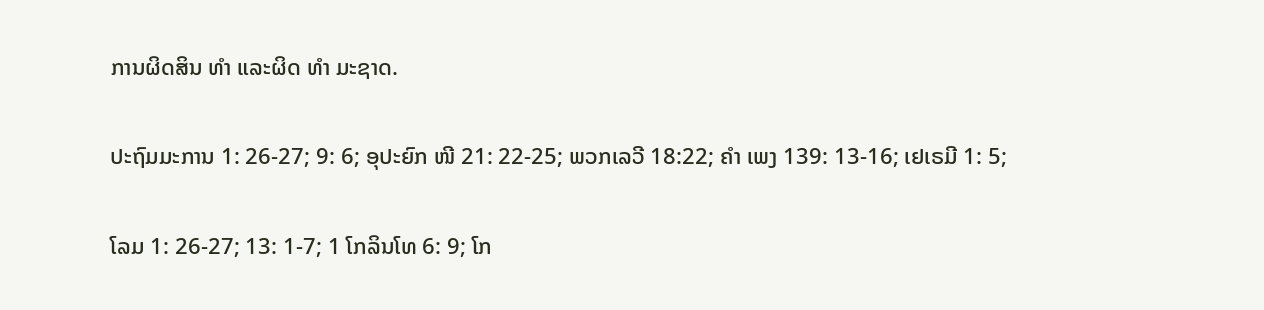ການຜິດສິນ ທຳ ແລະຜິດ ທຳ ມະຊາດ.

ປະຖົມມະການ 1: 26-27; 9: 6; ອຸປະຍົກ ໜີ 21: 22-25; ພວກເລວີ 18:22; ຄຳ ເພງ 139: 13-16; ເຢເຣມີ 1: 5;

ໂລມ 1: 26-27; 13: 1-7; 1 ໂກລິນໂທ 6: 9; ໂກ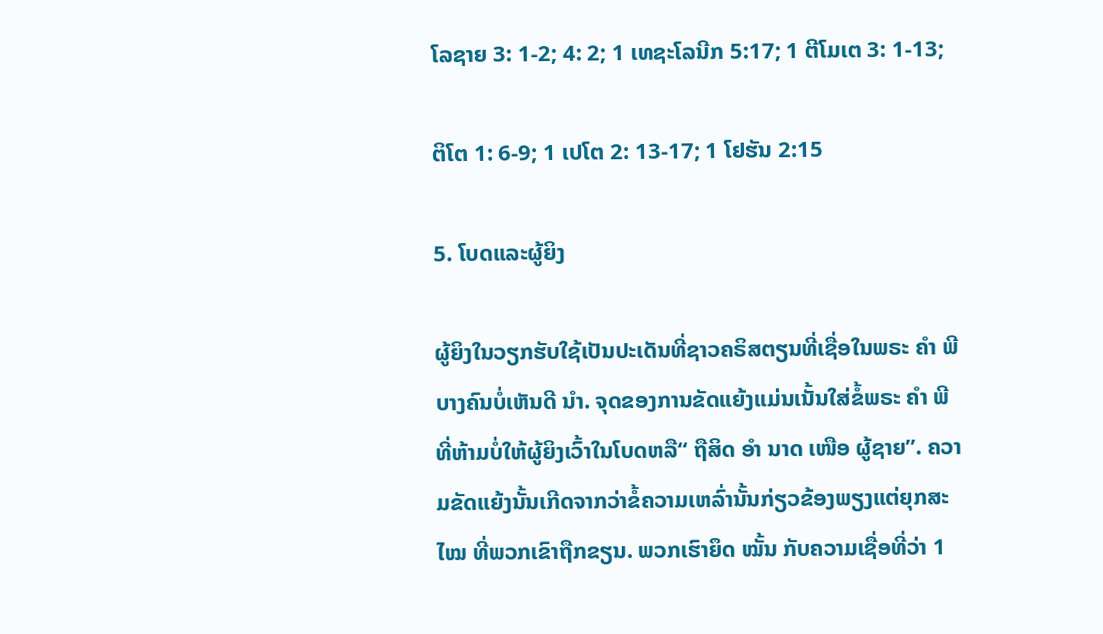ໂລຊາຍ 3: 1-2; 4: 2; 1 ເທຊະໂລນີກ 5:17; 1 ຕີໂມເຕ 3: 1-13;

ຕິໂຕ 1: 6-9; 1 ເປໂຕ 2: 13-17; 1 ໂຢຮັນ 2:15

5. ໂບດແລະຜູ້ຍິງ

ຜູ້ຍິງໃນວຽກຮັບໃຊ້ເປັນປະເດັນທີ່ຊາວຄຣິສຕຽນທີ່ເຊື່ອໃນພຣະ ຄຳ ພີບາງຄົນບໍ່ເຫັນດີ ນຳ. ຈຸດຂອງການຂັດແຍ້ງແມ່ນເນັ້ນໃສ່ຂໍ້ພຣະ ຄຳ ພີທີ່ຫ້າມບໍ່ໃຫ້ຜູ້ຍິງເວົ້າໃນໂບດຫລື“ ຖືສິດ ອຳ ນາດ ເໜືອ ຜູ້ຊາຍ”. ຄວາມຂັດແຍ້ງນັ້ນເກີດຈາກວ່າຂໍ້ຄວາມເຫລົ່ານັ້ນກ່ຽວຂ້ອງພຽງແຕ່ຍຸກສະ ໄໝ ທີ່ພວກເຂົາຖືກຂຽນ. ພວກເຮົາຍຶດ ໝັ້ນ ກັບຄວາມເຊື່ອທີ່ວ່າ 1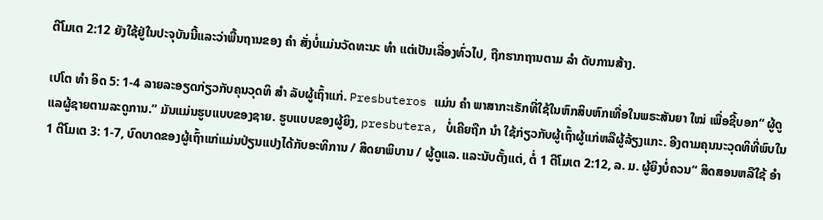ຕີໂມເຕ 2:12 ຍັງໃຊ້ຢູ່ໃນປະຈຸບັນນີ້ແລະວ່າພື້ນຖານຂອງ ຄຳ ສັ່ງບໍ່ແມ່ນວັດທະນະ ທຳ ແຕ່ເປັນເລື່ອງທົ່ວໄປ, ຖືກຮາກຖານຕາມ ລຳ ດັບການສ້າງ.

ເປໂຕ ທຳ ອິດ 5: 1-4 ລາຍລະອຽດກ່ຽວກັບຄຸນວຸດທິ ສຳ ລັບຜູ້ເຖົ້າແກ່. Presbuteros ແມ່ນ ຄຳ ພາສາກະເຣັກທີ່ໃຊ້ໃນຫົກສິບຫົກເທື່ອໃນພຣະສັນຍາ ໃໝ່ ເພື່ອຊີ້ບອກ“ ຜູ້ດູແລຜູ້ຊາຍຕາມລະດູການ.” ມັນແມ່ນຮູບແບບຂອງຊາຍ. ຮູບແບບຂອງຜູ້ຍິງ, presbutera, ບໍ່ເຄີຍຖືກ ນຳ ໃຊ້ກ່ຽວກັບຜູ້ເຖົ້າຜູ້ແກ່ຫລືຜູ້ລ້ຽງແກະ. ອີງຕາມຄຸນນະວຸດທິທີ່ພົບໃນ 1 ຕີໂມເຕ 3: 1-7, ບົດບາດຂອງຜູ້ເຖົ້າແກ່ແມ່ນປ່ຽນແປງໄດ້ກັບອະທິການ / ສິດຍາພິບານ / ຜູ້ດູແລ. ແລະນັບຕັ້ງແຕ່, ຕໍ່ 1 ຕີໂມເຕ 2:12, ລ. ມ. ຜູ້ຍິງບໍ່ຄວນ“ ສິດສອນຫລືໃຊ້ ອຳ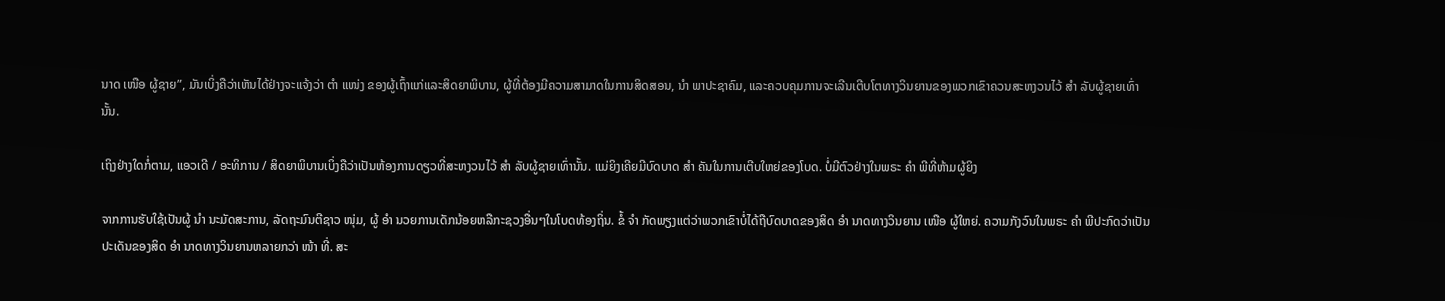ນາດ ເໜືອ ຜູ້ຊາຍ”, ມັນເບິ່ງຄືວ່າເຫັນໄດ້ຢ່າງຈະແຈ້ງວ່າ ຕຳ ແໜ່ງ ຂອງຜູ້ເຖົ້າແກ່ແລະສິດຍາພິບານ, ຜູ້ທີ່ຕ້ອງມີຄວາມສາມາດໃນການສິດສອນ, ນຳ ພາປະຊາຄົມ, ແລະຄວບຄຸມການຈະເລີນເຕີບໂຕທາງວິນຍານຂອງພວກເຂົາຄວນສະຫງວນໄວ້ ສຳ ລັບຜູ້ຊາຍເທົ່ານັ້ນ.

ເຖິງຢ່າງໃດກໍ່ຕາມ, ແອວເດີ / ອະທິການ / ສິດຍາພິບານເບິ່ງຄືວ່າເປັນຫ້ອງການດຽວທີ່ສະຫງວນໄວ້ ສຳ ລັບຜູ້ຊາຍເທົ່ານັ້ນ. ແມ່ຍິງເຄີຍມີບົດບາດ ສຳ ຄັນໃນການເຕີບໃຫຍ່ຂອງໂບດ. ບໍ່ມີຕົວຢ່າງໃນພຣະ ຄຳ ພີທີ່ຫ້າມຜູ້ຍິງ

ຈາກການຮັບໃຊ້ເປັນຜູ້ ນຳ ນະມັດສະການ, ລັດຖະມົນຕີຊາວ ໜຸ່ມ, ຜູ້ ອຳ ນວຍການເດັກນ້ອຍຫລືກະຊວງອື່ນໆໃນໂບດທ້ອງຖິ່ນ. ຂໍ້ ຈຳ ກັດພຽງແຕ່ວ່າພວກເຂົາບໍ່ໄດ້ຖືບົດບາດຂອງສິດ ອຳ ນາດທາງວິນຍານ ເໜືອ ຜູ້ໃຫຍ່. ຄວາມກັງວົນໃນພຣະ ຄຳ ພີປະກົດວ່າເປັນປະເດັນຂອງສິດ ອຳ ນາດທາງວິນຍານຫລາຍກວ່າ ໜ້າ ທີ່. ສະ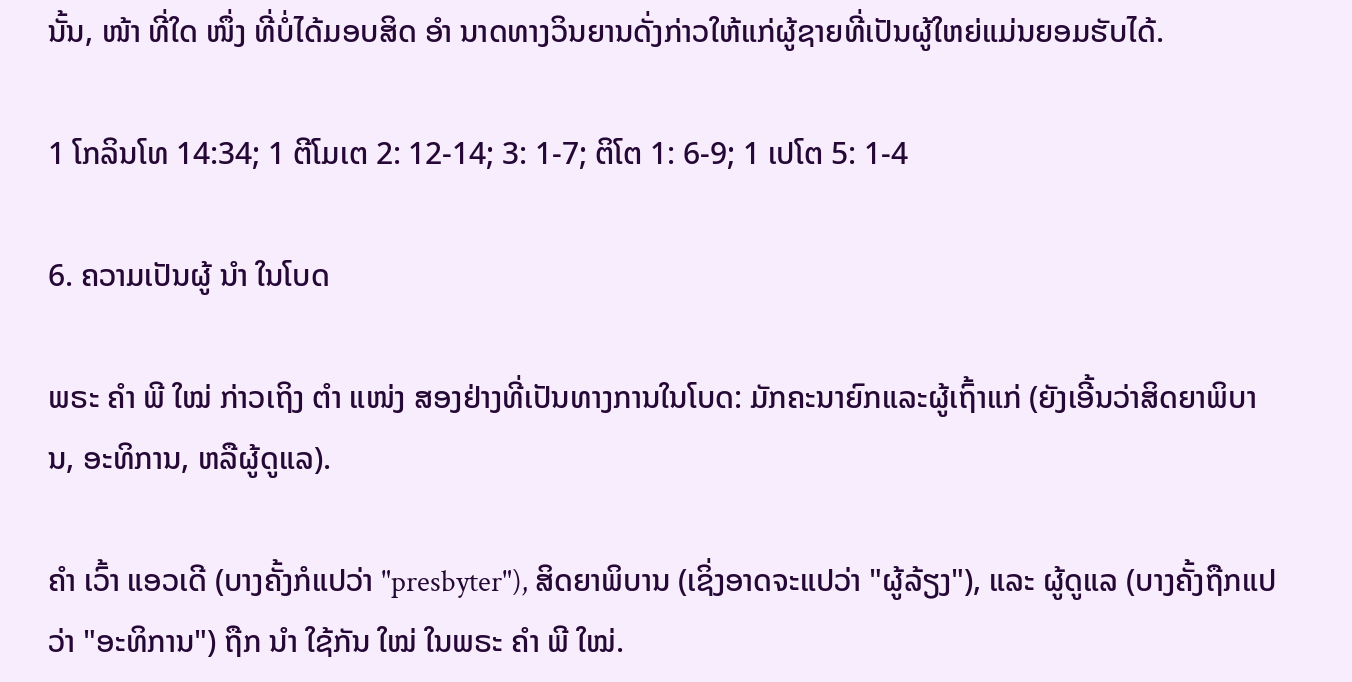ນັ້ນ, ໜ້າ ທີ່ໃດ ໜຶ່ງ ທີ່ບໍ່ໄດ້ມອບສິດ ອຳ ນາດທາງວິນຍານດັ່ງກ່າວໃຫ້ແກ່ຜູ້ຊາຍທີ່ເປັນຜູ້ໃຫຍ່ແມ່ນຍອມຮັບໄດ້.

1 ໂກລິນໂທ 14:34; 1 ຕີໂມເຕ 2: 12-14; 3: 1-7; ຕິໂຕ 1: 6-9; 1 ເປໂຕ 5: 1-4

6. ຄວາມເປັນຜູ້ ນຳ ໃນໂບດ

ພຣະ ຄຳ ພີ ໃໝ່ ກ່າວເຖິງ ຕຳ ແໜ່ງ ສອງຢ່າງທີ່ເປັນທາງການໃນໂບດ: ມັກຄະນາຍົກແລະຜູ້ເຖົ້າແກ່ (ຍັງເອີ້ນວ່າສິດຍາພິບານ, ອະທິການ, ຫລືຜູ້ດູແລ).

ຄຳ ເວົ້າ ແອວເດີ (ບາງຄັ້ງກໍແປວ່າ "presbyter"), ສິດຍາພິບານ (ເຊິ່ງອາດຈະແປວ່າ "ຜູ້ລ້ຽງ"), ແລະ ຜູ້ດູແລ (ບາງຄັ້ງຖືກແປວ່າ "ອະທິການ") ຖືກ ນຳ ໃຊ້ກັນ ໃໝ່ ໃນພຣະ ຄຳ ພີ ໃໝ່.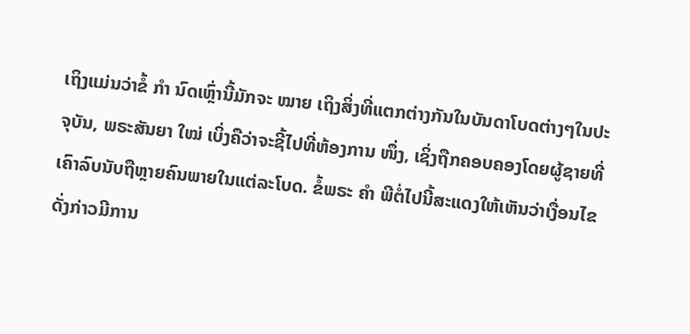ເຖິງແມ່ນວ່າຂໍ້ ກຳ ນົດເຫຼົ່ານີ້ມັກຈະ ໝາຍ ເຖິງສິ່ງທີ່ແຕກຕ່າງກັນໃນບັນດາໂບດຕ່າງໆໃນປະຈຸບັນ, ພຣະສັນຍາ ໃໝ່ ເບິ່ງຄືວ່າຈະຊີ້ໄປທີ່ຫ້ອງການ ໜຶ່ງ, ເຊິ່ງຖືກຄອບຄອງໂດຍຜູ້ຊາຍທີ່ເຄົາລົບນັບຖືຫຼາຍຄົນພາຍໃນແຕ່ລະໂບດ. ຂໍ້ພຣະ ຄຳ ພີຕໍ່ໄປນີ້ສະແດງໃຫ້ເຫັນວ່າເງື່ອນໄຂດັ່ງກ່າວມີການ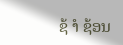ຊ້ ຳ ຊ້ອນ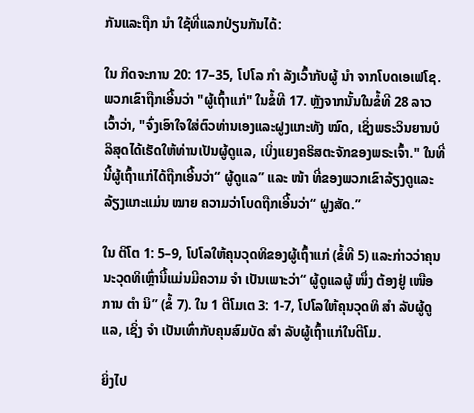ກັນແລະຖືກ ນຳ ໃຊ້ທີ່ແລກປ່ຽນກັນໄດ້:

ໃນ ກິດຈະການ 20: 17–35, ໂປໂລ ກຳ ລັງເວົ້າກັບຜູ້ ນຳ ຈາກໂບດເອເຟໂຊ. ພວກເຂົາຖືກເອີ້ນວ່າ "ຜູ້ເຖົ້າແກ່" ໃນຂໍ້ທີ 17. ຫຼັງຈາກນັ້ນໃນຂໍ້ທີ 28 ລາວເວົ້າວ່າ, "ຈົ່ງເອົາໃຈໃສ່ຕົວທ່ານເອງແລະຝູງແກະທັງ ໝົດ, ເຊິ່ງພຣະວິນຍານບໍລິສຸດໄດ້ເຮັດໃຫ້ທ່ານເປັນຜູ້ດູແລ, ເບິ່ງແຍງຄຣິສຕະຈັກຂອງພຣະເຈົ້າ." ໃນທີ່ນີ້ຜູ້ເຖົ້າແກ່ໄດ້ຖືກເອີ້ນວ່າ“ ຜູ້ດູແລ” ແລະ ໜ້າ ທີ່ຂອງພວກເຂົາລ້ຽງດູແລະລ້ຽງແກະແມ່ນ ໝາຍ ຄວາມວ່າໂບດຖືກເອີ້ນວ່າ“ ຝູງສັດ.”

ໃນ ຕິໂຕ 1: 5–9, ໂປໂລໃຫ້ຄຸນວຸດທິຂອງຜູ້ເຖົ້າແກ່ (ຂໍ້ທີ 5) ແລະກ່າວວ່າຄຸນນະວຸດທິເຫຼົ່ານີ້ແມ່ນມີຄວາມ ຈຳ ເປັນເພາະວ່າ“ ຜູ້ດູແລຜູ້ ໜຶ່ງ ຕ້ອງຢູ່ ເໜືອ ການ ຕຳ ນິ” (ຂໍ້ 7). ໃນ 1 ຕີໂມເຕ 3: 1-7, ໂປໂລໃຫ້ຄຸນວຸດທິ ສຳ ລັບຜູ້ດູແລ, ເຊິ່ງ ຈຳ ເປັນເທົ່າກັບຄຸນສົມບັດ ສຳ ລັບຜູ້ເຖົ້າແກ່ໃນຕີໂມ.

ຍິ່ງໄປ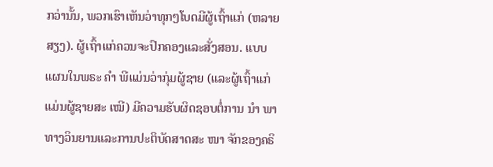ກວ່ານັ້ນ, ພວກເຮົາເຫັນວ່າທຸກໆໂບດມີຜູ້ເຖົ້າແກ່ (ຫລາຍສຽງ). ຜູ້ເຖົ້າແກ່ຄວນຈະປົກຄອງແລະສັ່ງສອນ. ແບບແຜນໃນພຣະ ຄຳ ພີແມ່ນວ່າກຸ່ມຜູ້ຊາຍ (ແລະຜູ້ເຖົ້າແກ່ແມ່ນຜູ້ຊາຍສະ ເໝີ) ມີຄວາມຮັບຜິດຊອບຕໍ່ການ ນຳ ພາທາງວິນຍານແລະການປະຕິບັດສາດສະ ໜາ ຈັກຂອງຄຣິ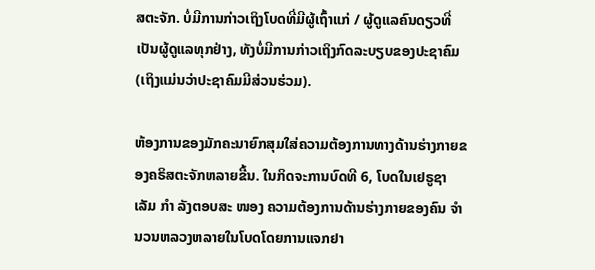ສຕະຈັກ. ບໍ່ມີການກ່າວເຖິງໂບດທີ່ມີຜູ້ເຖົ້າແກ່ / ຜູ້ດູແລຄົນດຽວທີ່ເປັນຜູ້ດູແລທຸກຢ່າງ, ທັງບໍ່ມີການກ່າວເຖິງກົດລະບຽບຂອງປະຊາຄົມ (ເຖິງແມ່ນວ່າປະຊາຄົມມີສ່ວນຮ່ວມ).

ຫ້ອງການຂອງມັກຄະນາຍົກສຸມໃສ່ຄວາມຕ້ອງການທາງດ້ານຮ່າງກາຍຂອງຄຣິສຕະຈັກຫລາຍຂື້ນ. ໃນກິດຈະການບົດທີ 6, ໂບດໃນເຢຣູຊາເລັມ ກຳ ລັງຕອບສະ ໜອງ ຄວາມຕ້ອງການດ້ານຮ່າງກາຍຂອງຄົນ ຈຳ ນວນຫລວງຫລາຍໃນໂບດໂດຍການແຈກຢາ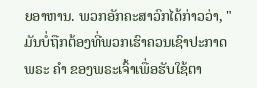ຍອາຫານ. ພວກອັກຄະສາວົກໄດ້ກ່າວວ່າ, "ມັນບໍ່ຖືກຕ້ອງທີ່ພວກເຮົາຄວນເຊົາປະກາດພຣະ ຄຳ ຂອງພຣະເຈົ້າເພື່ອຮັບໃຊ້ຕາ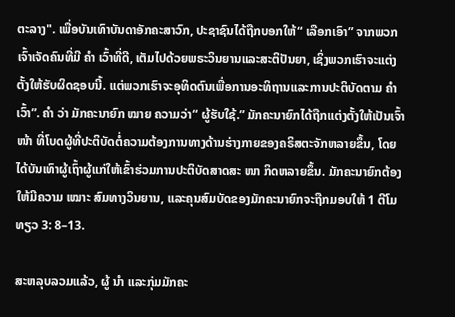ຕະລາງ". ເພື່ອບັນເທົາບັນດາອັກຄະສາວົກ, ປະຊາຊົນໄດ້ຖືກບອກໃຫ້“ ເລືອກເອົາ” ຈາກພວກເຈົ້າເຈັດຄົນທີ່ມີ ຄຳ ເວົ້າທີ່ດີ, ເຕັມໄປດ້ວຍພຣະວິນຍານແລະສະຕິປັນຍາ, ເຊິ່ງພວກເຮົາຈະແຕ່ງຕັ້ງໃຫ້ຮັບຜິດຊອບນີ້. ແຕ່ພວກເຮົາຈະອຸທິດຕົນເພື່ອການອະທິຖານແລະການປະຕິບັດຕາມ ຄຳ ເວົ້າ”. ຄຳ ວ່າ ມັກຄະນາຍົກ ໝາຍ ຄວາມວ່າ“ ຜູ້ຮັບໃຊ້.” ມັກຄະນາຍົກໄດ້ຖືກແຕ່ງຕັ້ງໃຫ້ເປັນເຈົ້າ ໜ້າ ທີ່ໂບດຜູ້ທີ່ປະຕິບັດຕໍ່ຄວາມຕ້ອງການທາງດ້ານຮ່າງກາຍຂອງຄຣິສຕະຈັກຫລາຍຂຶ້ນ, ໂດຍໄດ້ບັນເທົາຜູ້ເຖົ້າຜູ້ແກ່ໃຫ້ເຂົ້າຮ່ວມການປະຕິບັດສາດສະ ໜາ ກິດຫລາຍຂຶ້ນ. ມັກຄະນາຍົກຕ້ອງໃຫ້ມີຄວາມ ເໝາະ ສົມທາງວິນຍານ, ແລະຄຸນສົມບັດຂອງມັກຄະນາຍົກຈະຖືກມອບໃຫ້ 1 ຕີໂມທຽວ 3: 8–13.

ສະຫລຸບລວມແລ້ວ, ຜູ້ ນຳ ແລະກຸ່ມມັກຄະ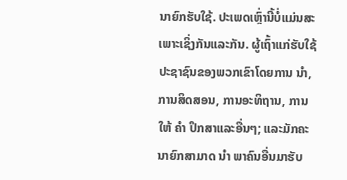ນາຍົກຮັບໃຊ້. ປະເພດເຫຼົ່ານີ້ບໍ່ແມ່ນສະເພາະເຊິ່ງກັນແລະກັນ. ຜູ້ເຖົ້າແກ່ຮັບໃຊ້ປະຊາຊົນຂອງພວກເຂົາໂດຍການ ນຳ, ການສິດສອນ, ການອະທິຖານ, ການໃຫ້ ຄຳ ປຶກສາແລະອື່ນໆ; ແລະມັກຄະນາຍົກສາມາດ ນຳ ພາຄົນອື່ນມາຮັບ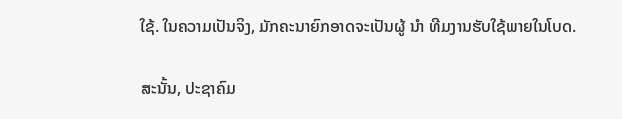ໃຊ້. ໃນຄວາມເປັນຈິງ, ມັກຄະນາຍົກອາດຈະເປັນຜູ້ ນຳ ທີມງານຮັບໃຊ້ພາຍໃນໂບດ.

ສະນັ້ນ, ປະຊາຄົມ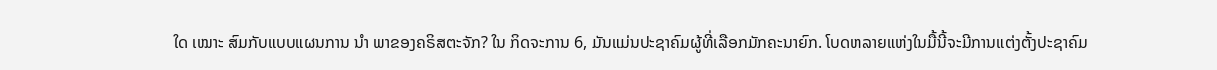ໃດ ເໝາະ ສົມກັບແບບແຜນການ ນຳ ພາຂອງຄຣິສຕະຈັກ? ໃນ ກິດຈະການ 6, ມັນແມ່ນປະຊາຄົມຜູ້ທີ່ເລືອກມັກຄະນາຍົກ. ໂບດຫລາຍແຫ່ງໃນມື້ນີ້ຈະມີການແຕ່ງຕັ້ງປະຊາຄົມ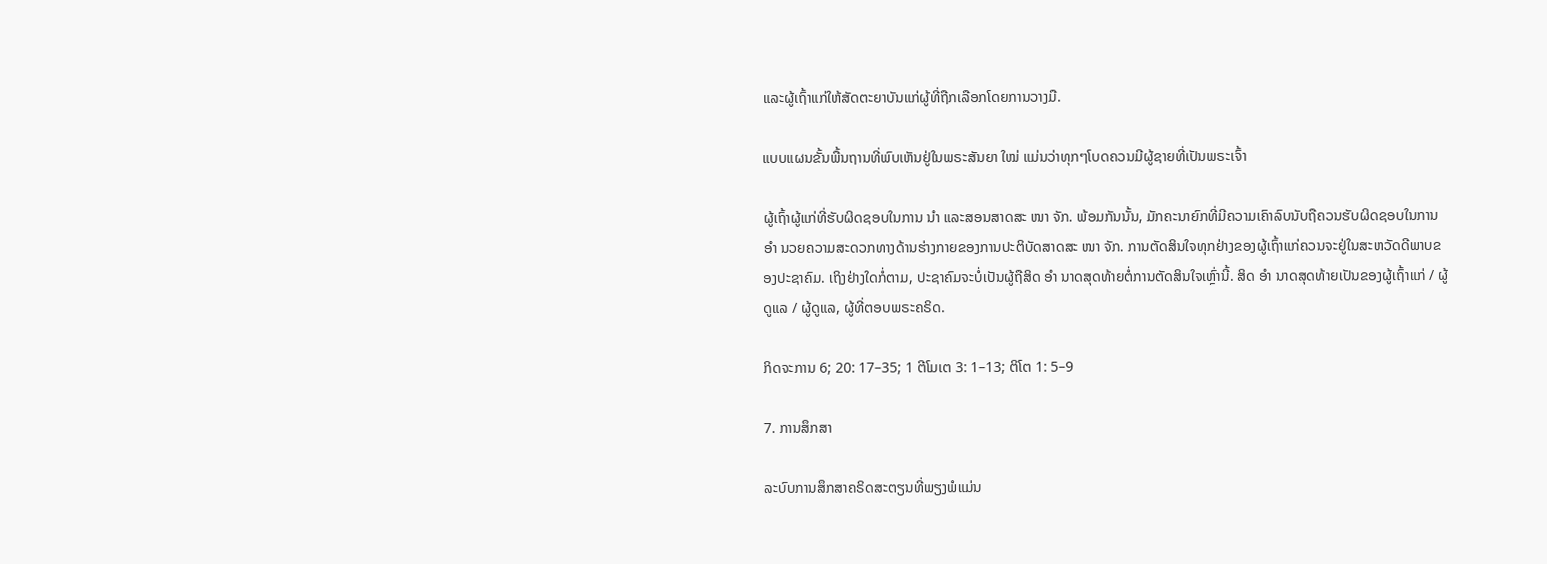ແລະຜູ້ເຖົ້າແກ່ໃຫ້ສັດຕະຍາບັນແກ່ຜູ້ທີ່ຖືກເລືອກໂດຍການວາງມື.

ແບບແຜນຂັ້ນພື້ນຖານທີ່ພົບເຫັນຢູ່ໃນພຣະສັນຍາ ໃໝ່ ແມ່ນວ່າທຸກໆໂບດຄວນມີຜູ້ຊາຍທີ່ເປັນພຣະເຈົ້າ

ຜູ້ເຖົ້າຜູ້ແກ່ທີ່ຮັບຜິດຊອບໃນການ ນຳ ແລະສອນສາດສະ ໜາ ຈັກ. ພ້ອມກັນນັ້ນ, ມັກຄະນາຍົກທີ່ມີຄວາມເຄົາລົບນັບຖືຄວນຮັບຜິດຊອບໃນການ ອຳ ນວຍຄວາມສະດວກທາງດ້ານຮ່າງກາຍຂອງການປະຕິບັດສາດສະ ໜາ ຈັກ. ການຕັດສິນໃຈທຸກຢ່າງຂອງຜູ້ເຖົ້າແກ່ຄວນຈະຢູ່ໃນສະຫວັດດີພາບຂອງປະຊາຄົມ. ເຖິງຢ່າງໃດກໍ່ຕາມ, ປະຊາຄົມຈະບໍ່ເປັນຜູ້ຖືສິດ ອຳ ນາດສຸດທ້າຍຕໍ່ການຕັດສິນໃຈເຫຼົ່ານີ້. ສິດ ອຳ ນາດສຸດທ້າຍເປັນຂອງຜູ້ເຖົ້າແກ່ / ຜູ້ດູແລ / ຜູ້ດູແລ, ຜູ້ທີ່ຕອບພຣະຄຣິດ.

ກິດຈະການ 6; 20: 17–35; 1 ຕີໂມເຕ 3: 1–13; ຕິໂຕ 1: 5–9

7. ການສຶກສາ

ລະບົບການສຶກສາຄຣິດສະຕຽນທີ່ພຽງພໍແມ່ນ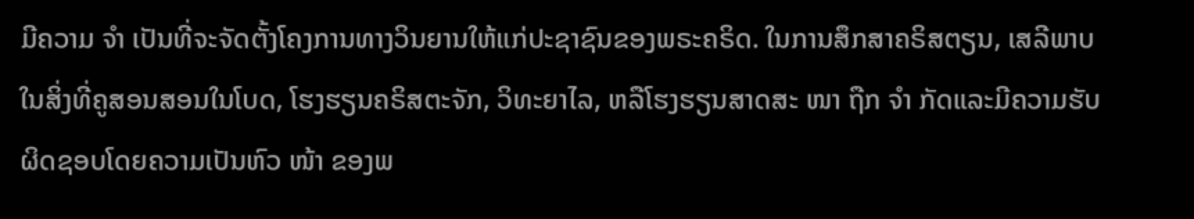ມີຄວາມ ຈຳ ເປັນທີ່ຈະຈັດຕັ້ງໂຄງການທາງວິນຍານໃຫ້ແກ່ປະຊາຊົນຂອງພຣະຄຣິດ. ໃນການສຶກສາຄຣິສຕຽນ, ເສລີພາບໃນສິ່ງທີ່ຄູສອນສອນໃນໂບດ, ໂຮງຮຽນຄຣິສຕະຈັກ, ວິທະຍາໄລ, ຫລືໂຮງຮຽນສາດສະ ໜາ ຖືກ ຈຳ ກັດແລະມີຄວາມຮັບຜິດຊອບໂດຍຄວາມເປັນຫົວ ໜ້າ ຂອງພ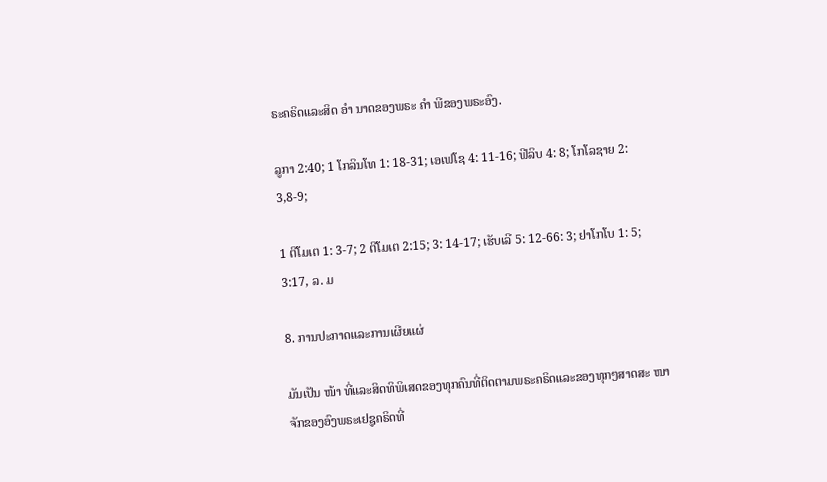ຣະຄຣິດແລະສິດ ອຳ ນາດຂອງພຣະ ຄຳ ພີຂອງພຣະອົງ.

ລູກາ 2:40; 1 ໂກລິນໂທ 1: 18-31; ເອເຟໂຊ 4: 11-16; ຟີລິບ 4: 8; ໂກໂລຊາຍ 2: 3,8-9;

1 ຕີໂມເຕ 1: 3-7; 2 ຕີໂມເຕ 2:15; 3: 14-17; ເຮັບເລີ 5: 12-66: 3; ຢາໂກໂບ 1: 5; 3:17, ລ. ມ

8. ການປະກາດແລະການເຜີຍແຜ່

ມັນເປັນ ໜ້າ ທີ່ແລະສິດທິພິເສດຂອງທຸກຄົນທີ່ຕິດຕາມພຣະຄຣິດແລະຂອງທຸກໆສາດສະ ໜາ ຈັກຂອງອົງພຣະເຢຊູຄຣິດທີ່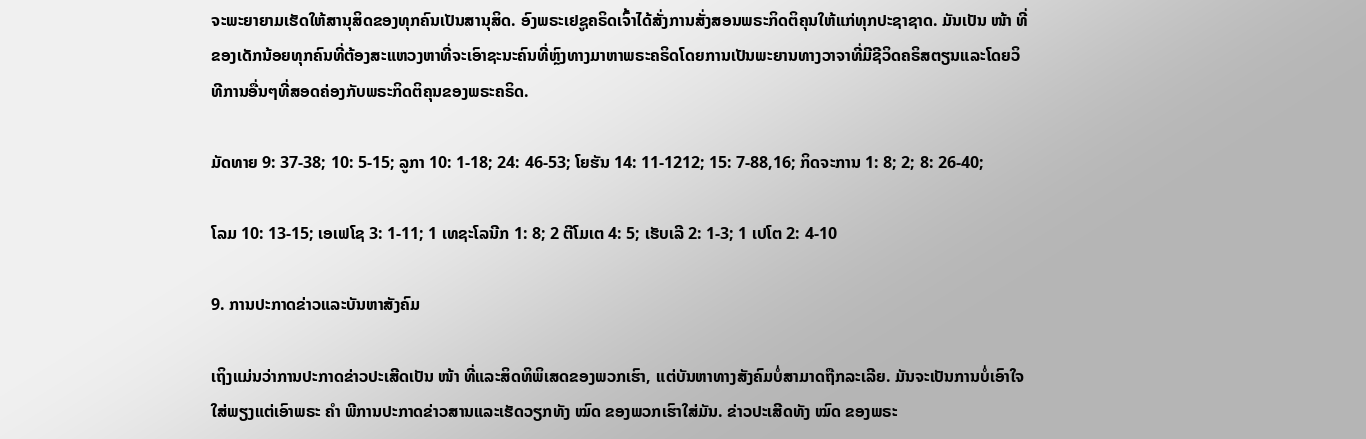ຈະພະຍາຍາມເຮັດໃຫ້ສານຸສິດຂອງທຸກຄົນເປັນສານຸສິດ. ອົງພຣະເຢຊູຄຣິດເຈົ້າໄດ້ສັ່ງການສັ່ງສອນພຣະກິດຕິຄຸນໃຫ້ແກ່ທຸກປະຊາຊາດ. ມັນເປັນ ໜ້າ ທີ່ຂອງເດັກນ້ອຍທຸກຄົນທີ່ຕ້ອງສະແຫວງຫາທີ່ຈະເອົາຊະນະຄົນທີ່ຫຼົງທາງມາຫາພຣະຄຣິດໂດຍການເປັນພະຍານທາງວາຈາທີ່ມີຊີວິດຄຣິສຕຽນແລະໂດຍວິທີການອື່ນໆທີ່ສອດຄ່ອງກັບພຣະກິດຕິຄຸນຂອງພຣະຄຣິດ.

ມັດທາຍ 9: 37-38; 10: 5-15; ລູກາ 10: 1-18; 24: 46-53; ໂຍຮັນ 14: 11-1212; 15: 7-88,16; ກິດຈະການ 1: 8; 2; 8: 26-40;

ໂລມ 10: 13-15; ເອເຟໂຊ 3: 1-11; 1 ເທຊະໂລນີກ 1: 8; 2 ຕີໂມເຕ 4: 5; ເຮັບເລີ 2: 1-3; 1 ເປໂຕ 2: 4-10

9. ການປະກາດຂ່າວແລະບັນຫາສັງຄົມ

ເຖິງແມ່ນວ່າການປະກາດຂ່າວປະເສີດເປັນ ໜ້າ ທີ່ແລະສິດທິພິເສດຂອງພວກເຮົາ, ແຕ່ບັນຫາທາງສັງຄົມບໍ່ສາມາດຖືກລະເລີຍ. ມັນຈະເປັນການບໍ່ເອົາໃຈໃສ່ພຽງແຕ່ເອົາພຣະ ຄຳ ພີການປະກາດຂ່າວສານແລະເຮັດວຽກທັງ ໝົດ ຂອງພວກເຮົາໃສ່ມັນ. ຂ່າວປະເສີດທັງ ໝົດ ຂອງພຣະ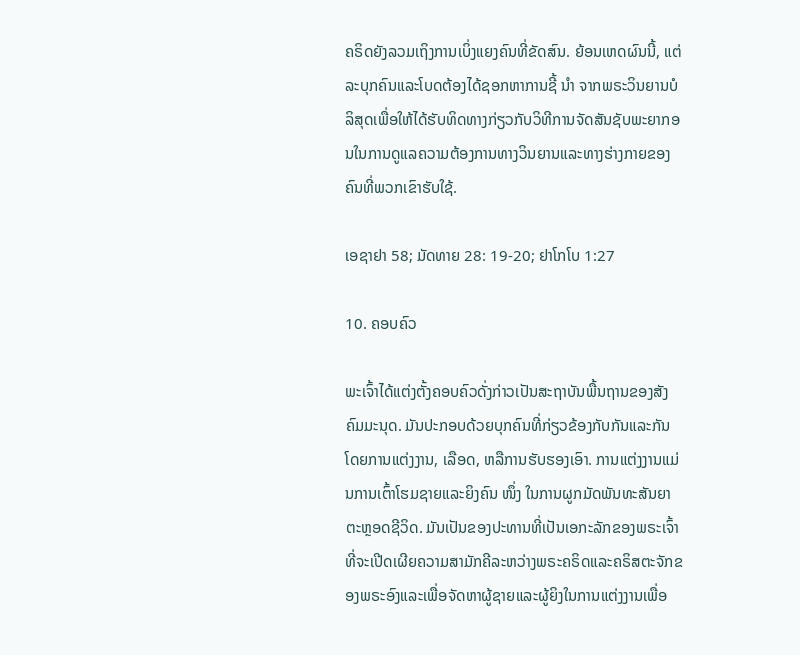ຄຣິດຍັງລວມເຖິງການເບິ່ງແຍງຄົນທີ່ຂັດສົນ. ຍ້ອນເຫດຜົນນີ້, ແຕ່ລະບຸກຄົນແລະໂບດຕ້ອງໄດ້ຊອກຫາການຊີ້ ນຳ ຈາກພຣະວິນຍານບໍລິສຸດເພື່ອໃຫ້ໄດ້ຮັບທິດທາງກ່ຽວກັບວິທີການຈັດສັນຊັບພະຍາກອນໃນການດູແລຄວາມຕ້ອງການທາງວິນຍານແລະທາງຮ່າງກາຍຂອງຄົນທີ່ພວກເຂົາຮັບໃຊ້.

ເອຊາຢາ 58; ມັດທາຍ 28: 19-20; ຢາໂກໂບ 1:27

10. ຄອບຄົວ

ພະເຈົ້າໄດ້ແຕ່ງຕັ້ງຄອບຄົວດັ່ງກ່າວເປັນສະຖາບັນພື້ນຖານຂອງສັງຄົມມະນຸດ. ມັນປະກອບດ້ວຍບຸກຄົນທີ່ກ່ຽວຂ້ອງກັບກັນແລະກັນໂດຍການແຕ່ງງານ, ເລືອດ, ຫລືການຮັບຮອງເອົາ. ການແຕ່ງງານແມ່ນການເຕົ້າໂຮມຊາຍແລະຍິງຄົນ ໜຶ່ງ ໃນການຜູກມັດພັນທະສັນຍາຕະຫຼອດຊີວິດ. ມັນເປັນຂອງປະທານທີ່ເປັນເອກະລັກຂອງພຣະເຈົ້າທີ່ຈະເປີດເຜີຍຄວາມສາມັກຄີລະຫວ່າງພຣະຄຣິດແລະຄຣິສຕະຈັກຂອງພຣະອົງແລະເພື່ອຈັດຫາຜູ້ຊາຍແລະຜູ້ຍິງໃນການແຕ່ງງານເພື່ອ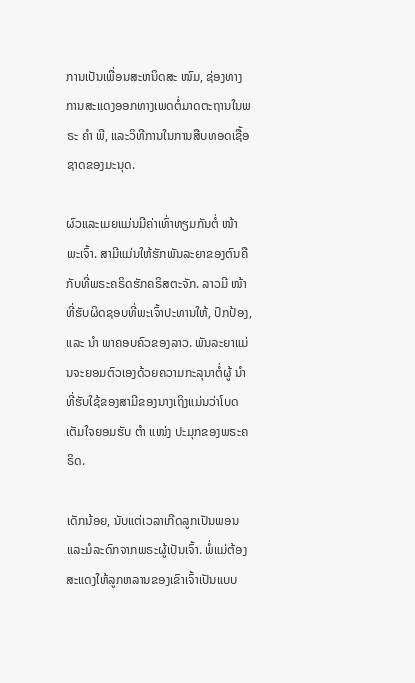ການເປັນເພື່ອນສະຫນິດສະ ໜົມ, ຊ່ອງທາງການສະແດງອອກທາງເພດຕໍ່ມາດຕະຖານໃນພຣະ ຄຳ ພີ, ແລະວິທີການໃນການສືບທອດເຊື້ອຊາດຂອງມະນຸດ.

ຜົວແລະເມຍແມ່ນມີຄ່າເທົ່າທຽມກັນຕໍ່ ໜ້າ ພະເຈົ້າ. ສາມີແມ່ນໃຫ້ຮັກພັນລະຍາຂອງຕົນຄືກັບທີ່ພຣະຄຣິດຮັກຄຣິສຕະຈັກ. ລາວມີ ໜ້າ ທີ່ຮັບຜິດຊອບທີ່ພະເຈົ້າປະທານໃຫ້, ປົກປ້ອງ, ແລະ ນຳ ພາຄອບຄົວຂອງລາວ. ພັນລະຍາແມ່ນຈະຍອມຕົວເອງດ້ວຍຄວາມກະລຸນາຕໍ່ຜູ້ ນຳ ທີ່ຮັບໃຊ້ຂອງສາມີຂອງນາງເຖິງແມ່ນວ່າໂບດເຕັມໃຈຍອມຮັບ ຕຳ ແໜ່ງ ປະມຸກຂອງພຣະຄຣິດ.

ເດັກນ້ອຍ, ນັບແຕ່ເວລາເກີດລູກເປັນພອນແລະມໍລະດົກຈາກພຣະຜູ້ເປັນເຈົ້າ. ພໍ່ແມ່ຕ້ອງສະແດງໃຫ້ລູກຫລານຂອງເຂົາເຈົ້າເປັນແບບ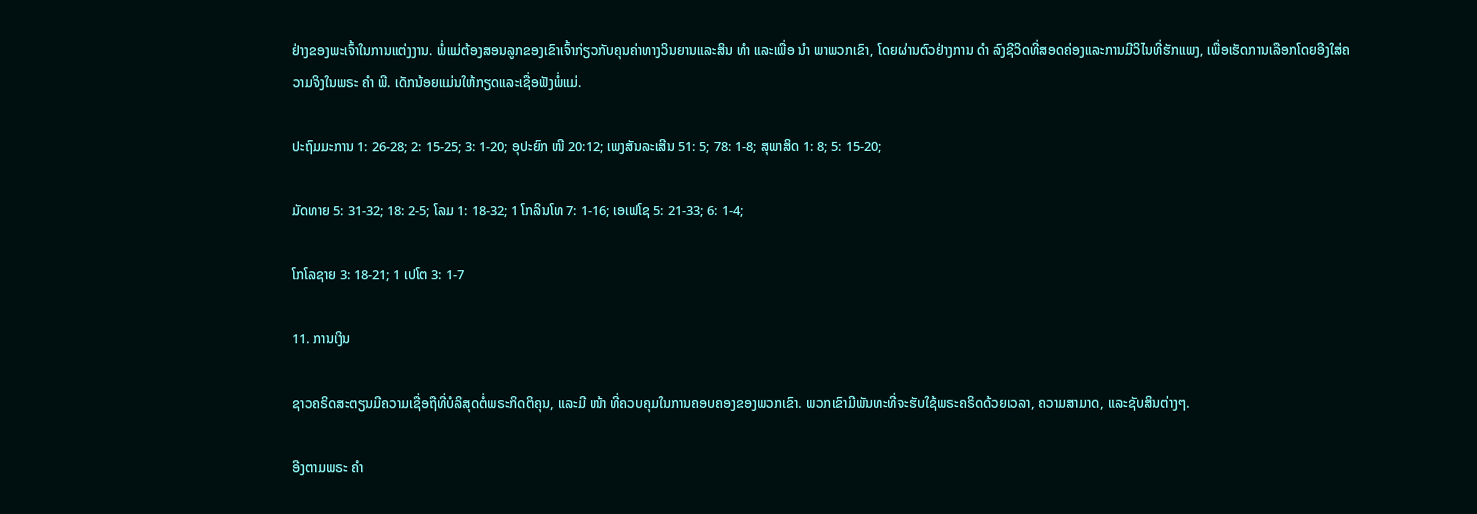ຢ່າງຂອງພະເຈົ້າໃນການແຕ່ງງານ. ພໍ່ແມ່ຕ້ອງສອນລູກຂອງເຂົາເຈົ້າກ່ຽວກັບຄຸນຄ່າທາງວິນຍານແລະສິນ ທຳ ແລະເພື່ອ ນຳ ພາພວກເຂົາ, ໂດຍຜ່ານຕົວຢ່າງການ ດຳ ລົງຊີວິດທີ່ສອດຄ່ອງແລະການມີວິໄນທີ່ຮັກແພງ, ເພື່ອເຮັດການເລືອກໂດຍອີງໃສ່ຄວາມຈິງໃນພຣະ ຄຳ ພີ. ເດັກນ້ອຍແມ່ນໃຫ້ກຽດແລະເຊື່ອຟັງພໍ່ແມ່.

ປະຖົມມະການ 1: 26-28; 2: 15-25; 3: 1-20; ອຸປະຍົກ ໜີ 20:12; ເພງສັນລະເສີນ 51: 5; 78: 1-8; ສຸພາສິດ 1: 8; 5: 15-20;

ມັດທາຍ 5: 31-32; 18: 2-5; ໂລມ 1: 18-32; 1 ໂກລິນໂທ 7: 1-16; ເອເຟໂຊ 5: 21-33; 6: 1-4;

ໂກໂລຊາຍ 3: 18-21; 1 ເປໂຕ 3: 1-7

11. ການເງິນ

ຊາວຄຣິດສະຕຽນມີຄວາມເຊື່ອຖືທີ່ບໍລິສຸດຕໍ່ພຣະກິດຕິຄຸນ, ແລະມີ ໜ້າ ທີ່ຄວບຄຸມໃນການຄອບຄອງຂອງພວກເຂົາ. ພວກເຂົາມີພັນທະທີ່ຈະຮັບໃຊ້ພຣະຄຣິດດ້ວຍເວລາ, ຄວາມສາມາດ, ແລະຊັບສິນຕ່າງໆ.

ອີງຕາມພຣະ ຄຳ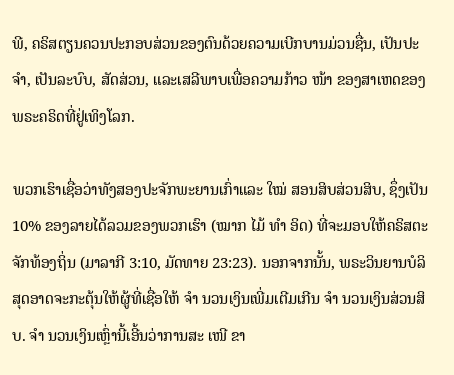ພີ, ຄຣິສຕຽນຄວນປະກອບສ່ວນຂອງຕົນດ້ວຍຄວາມເບີກບານມ່ວນຊື່ນ, ເປັນປະ ຈຳ, ເປັນລະບົບ, ສັດສ່ວນ, ແລະເສລີພາບເພື່ອຄວາມກ້າວ ໜ້າ ຂອງສາເຫດຂອງພຣະຄຣິດທີ່ຢູ່ເທິງໂລກ.

ພວກເຮົາເຊື່ອວ່າທັງສອງປະຈັກພະຍານເກົ່າແລະ ໃໝ່ ສອນສິບສ່ວນສິບ, ຊຶ່ງເປັນ 10% ຂອງລາຍໄດ້ລວມຂອງພວກເຮົາ (ໝາກ ໄມ້ ທຳ ອິດ) ທີ່ຈະມອບໃຫ້ຄຣິສຕະຈັກທ້ອງຖິ່ນ (ມາລາກີ 3:10, ມັດທາຍ 23:23). ນອກຈາກນັ້ນ, ພຣະວິນຍານບໍລິສຸດອາດຈະກະຕຸ້ນໃຫ້ຜູ້ທີ່ເຊື່ອໃຫ້ ຈຳ ນວນເງິນເພີ່ມເຕີມເກີນ ຈຳ ນວນເງິນສ່ວນສິບ. ຈຳ ນວນເງິນເຫຼົ່ານີ້ເອີ້ນວ່າການສະ ເໜີ ຂາ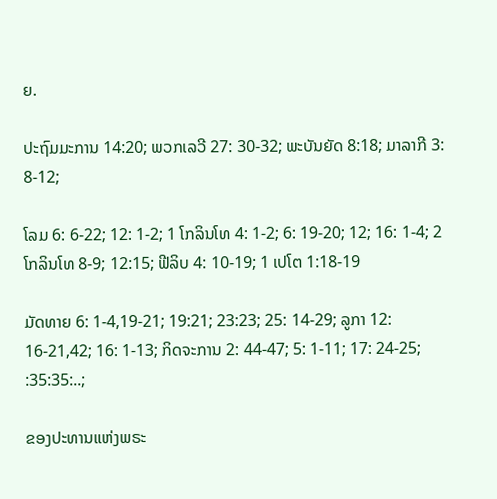ຍ.

ປະຖົມມະການ 14:20; ພວກເລວີ 27: 30-32; ພະບັນຍັດ 8:18; ມາລາກີ 3: 8-12;

ໂລມ 6: 6-22; 12: 1-2; 1 ໂກລິນໂທ 4: 1-2; 6: 19-20; 12; 16: 1-4; 2 ໂກລິນໂທ 8-9; 12:15; ຟີລິບ 4: 10-19; 1 ເປໂຕ 1:18-19

ມັດທາຍ 6: 1-4,19-21; 19:21; 23:23; 25: 14-29; ລູກາ 12: 16-21,42; 16: 1-13; ກິດຈະການ 2: 44-47; 5: 1-11; 17: 24-25; :35:35:..;

ຂອງປະທານແຫ່ງພຣະ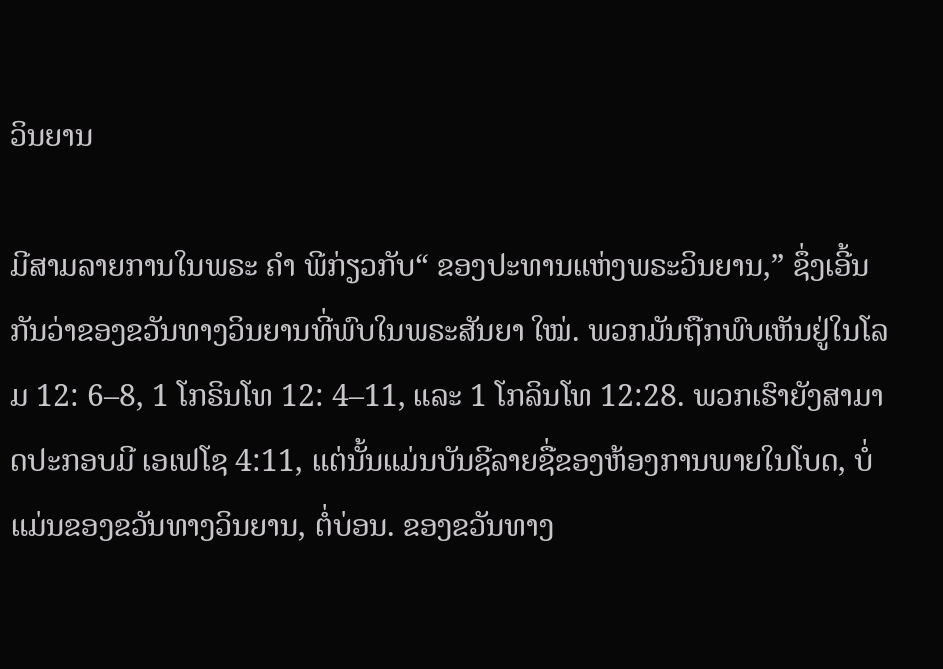ວິນຍານ

ມີສາມລາຍການໃນພຣະ ຄຳ ພີກ່ຽວກັບ“ ຂອງປະທານແຫ່ງພຣະວິນຍານ,” ຊຶ່ງເອີ້ນກັນວ່າຂອງຂວັນທາງວິນຍານທີ່ພົບໃນພຣະສັນຍາ ໃໝ່. ພວກມັນຖືກພົບເຫັນຢູ່ໃນໂລມ 12: 6–8, 1 ໂກຣິນໂທ 12: 4–11, ແລະ 1 ໂກລິນໂທ 12:28. ພວກເຮົາຍັງສາມາດປະກອບມີ ເອເຟໂຊ 4:11, ແຕ່ນັ້ນແມ່ນບັນຊີລາຍຊື່ຂອງຫ້ອງການພາຍໃນໂບດ, ບໍ່ແມ່ນຂອງຂວັນທາງວິນຍານ, ຕໍ່ບ່ອນ. ຂອງຂວັນທາງ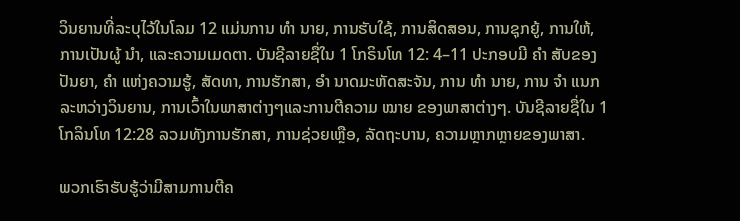ວິນຍານທີ່ລະບຸໄວ້ໃນໂລມ 12 ແມ່ນການ ທຳ ນາຍ, ການຮັບໃຊ້, ການສິດສອນ, ການຊຸກຍູ້, ການໃຫ້, ການເປັນຜູ້ ນຳ, ແລະຄວາມເມດຕາ. ບັນຊີລາຍຊື່ໃນ 1 ໂກຣິນໂທ 12: 4–11 ປະກອບມີ ຄຳ ສັບຂອງປັນຍາ, ຄຳ ແຫ່ງຄວາມຮູ້, ສັດທາ, ການຮັກສາ, ອຳ ນາດມະຫັດສະຈັນ, ການ ທຳ ນາຍ, ການ ຈຳ ແນກລະຫວ່າງວິນຍານ, ການເວົ້າໃນພາສາຕ່າງໆແລະການຕີຄວາມ ໝາຍ ຂອງພາສາຕ່າງໆ. ບັນຊີລາຍຊື່ໃນ 1 ໂກລິນໂທ 12:28 ລວມທັງການຮັກສາ, ການຊ່ວຍເຫຼືອ, ລັດຖະບານ, ຄວາມຫຼາກຫຼາຍຂອງພາສາ.

ພວກເຮົາຮັບຮູ້ວ່າມີສາມການຕີຄ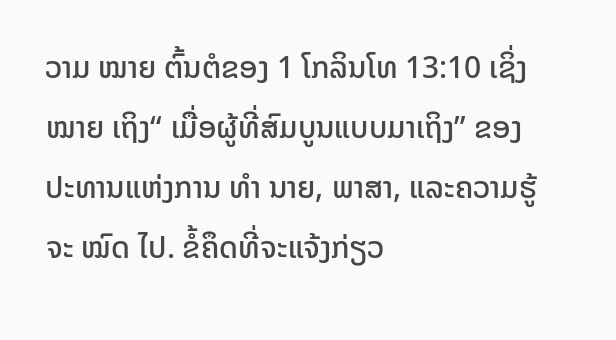ວາມ ໝາຍ ຕົ້ນຕໍຂອງ 1 ໂກລິນໂທ 13:10 ເຊິ່ງ ໝາຍ ເຖິງ“ ເມື່ອຜູ້ທີ່ສົມບູນແບບມາເຖິງ” ຂອງປະທານແຫ່ງການ ທຳ ນາຍ, ພາສາ, ແລະຄວາມຮູ້ຈະ ໝົດ ໄປ. ຂໍ້ຄຶດທີ່ຈະແຈ້ງກ່ຽວ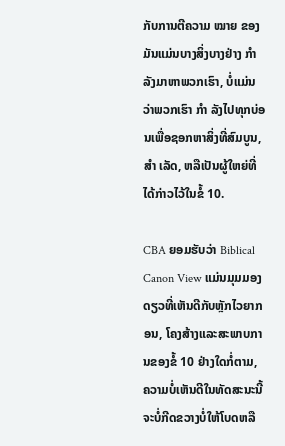ກັບການຕີຄວາມ ໝາຍ ຂອງມັນແມ່ນບາງສິ່ງບາງຢ່າງ ກຳ ລັງມາຫາພວກເຮົາ, ບໍ່ແມ່ນວ່າພວກເຮົາ ກຳ ລັງໄປທຸກບ່ອນເພື່ອຊອກຫາສິ່ງທີ່ສົມບູນ, ສຳ ເລັດ, ຫລືເປັນຜູ້ໃຫຍ່ທີ່ໄດ້ກ່າວໄວ້ໃນຂໍ້ 10.

CBA ຍອມຮັບວ່າ Biblical Canon View ແມ່ນມຸມມອງດຽວທີ່ເຫັນດີກັບຫຼັກໄວຍາກອນ, ໂຄງສ້າງແລະສະພາບການຂອງຂໍ້ 10 ຢ່າງໃດກໍ່ຕາມ, ຄວາມບໍ່ເຫັນດີໃນທັດສະນະນີ້ຈະບໍ່ກີດຂວາງບໍ່ໃຫ້ໂບດຫລື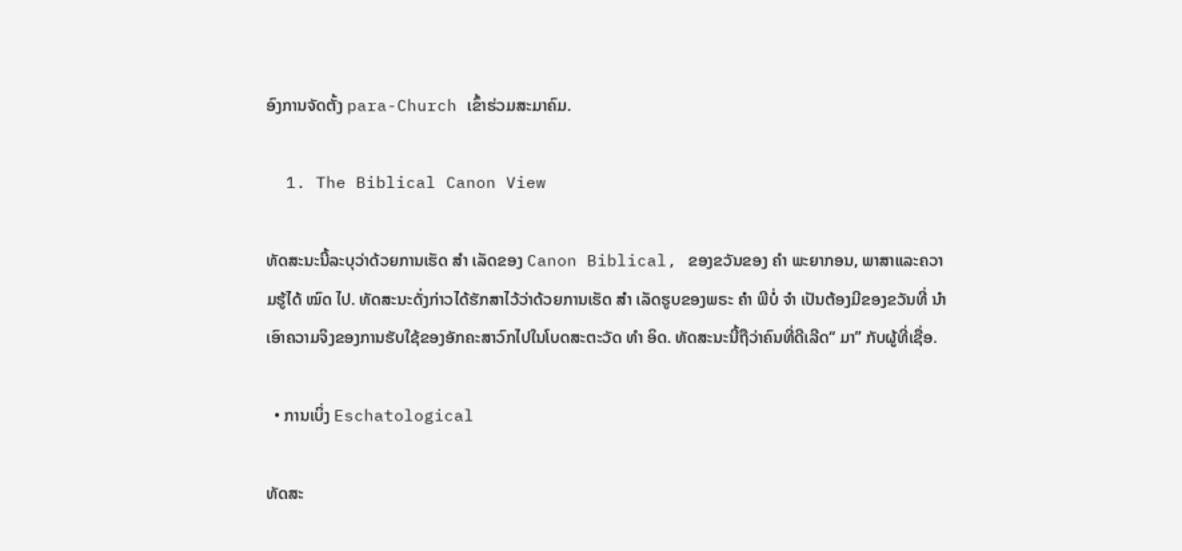ອົງການຈັດຕັ້ງ para-Church ເຂົ້າຮ່ວມສະມາຄົມ.

  1. The Biblical Canon View

ທັດສະນະນີ້ລະບຸວ່າດ້ວຍການເຮັດ ສຳ ເລັດຂອງ Canon Biblical, ຂອງຂວັນຂອງ ຄຳ ພະຍາກອນ, ພາສາແລະຄວາມຮູ້ໄດ້ ໝົດ ໄປ. ທັດສະນະດັ່ງກ່າວໄດ້ຮັກສາໄວ້ວ່າດ້ວຍການເຮັດ ສຳ ເລັດຮູບຂອງພຣະ ຄຳ ພີບໍ່ ຈຳ ເປັນຕ້ອງມີຂອງຂວັນທີ່ ນຳ ເອົາຄວາມຈິງຂອງການຮັບໃຊ້ຂອງອັກຄະສາວົກໄປໃນໂບດສະຕະວັດ ທຳ ອິດ. ທັດສະນະນີ້ຖືວ່າຄົນທີ່ດີເລີດ“ ມາ” ກັບຜູ້ທີ່ເຊື່ອ.

  • ການເບິ່ງ Eschatological

ທັດສະ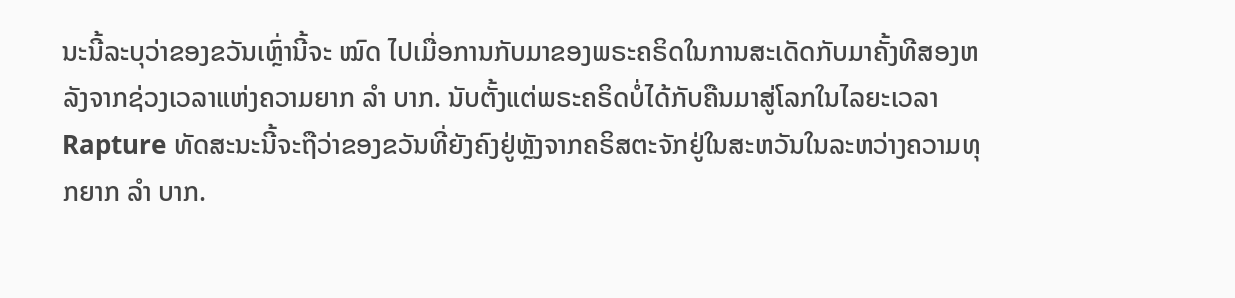ນະນີ້ລະບຸວ່າຂອງຂວັນເຫຼົ່ານີ້ຈະ ໝົດ ໄປເມື່ອການກັບມາຂອງພຣະຄຣິດໃນການສະເດັດກັບມາຄັ້ງທີສອງຫລັງຈາກຊ່ວງເວລາແຫ່ງຄວາມຍາກ ລຳ ບາກ. ນັບຕັ້ງແຕ່ພຣະຄຣິດບໍ່ໄດ້ກັບຄືນມາສູ່ໂລກໃນໄລຍະເວລາ Rapture ທັດສະນະນີ້ຈະຖືວ່າຂອງຂວັນທີ່ຍັງຄົງຢູ່ຫຼັງຈາກຄຣິສຕະຈັກຢູ່ໃນສະຫວັນໃນລະຫວ່າງຄວາມທຸກຍາກ ລຳ ບາກ.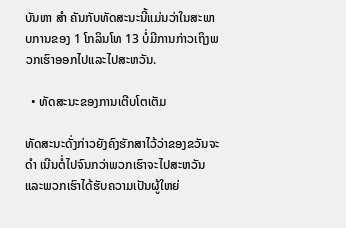ບັນຫາ ສຳ ຄັນກັບທັດສະນະນີ້ແມ່ນວ່າໃນສະພາບການຂອງ 1 ໂກລິນໂທ 13 ບໍ່ມີການກ່າວເຖິງພວກເຮົາອອກໄປແລະໄປສະຫວັນ.

  • ທັດສະນະຂອງການເຕີບໂຕເຕັມ

ທັດສະນະດັ່ງກ່າວຍັງຄົງຮັກສາໄວ້ວ່າຂອງຂວັນຈະ ດຳ ເນີນຕໍ່ໄປຈົນກວ່າພວກເຮົາຈະໄປສະຫວັນແລະພວກເຮົາໄດ້ຮັບຄວາມເປັນຜູ້ໃຫຍ່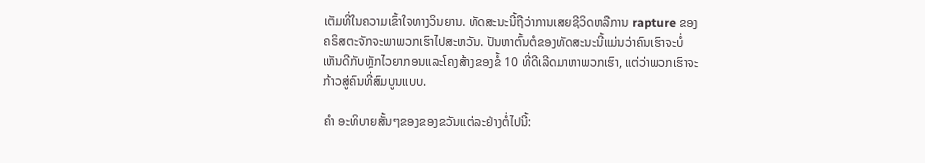ເຕັມທີ່ໃນຄວາມເຂົ້າໃຈທາງວິນຍານ. ທັດສະນະນີ້ຖືວ່າການເສຍຊີວິດຫລືການ rapture ຂອງຄຣິສຕະຈັກຈະພາພວກເຮົາໄປສະຫວັນ. ປັນຫາຕົ້ນຕໍຂອງທັດສະນະນີ້ແມ່ນວ່າຄົນເຮົາຈະບໍ່ເຫັນດີກັບຫຼັກໄວຍາກອນແລະໂຄງສ້າງຂອງຂໍ້ 10 ທີ່ດີເລີດມາຫາພວກເຮົາ, ແຕ່ວ່າພວກເຮົາຈະກ້າວສູ່ຄົນທີ່ສົມບູນແບບ.

ຄຳ ອະທິບາຍສັ້ນໆຂອງຂອງຂວັນແຕ່ລະຢ່າງຕໍ່ໄປນີ້: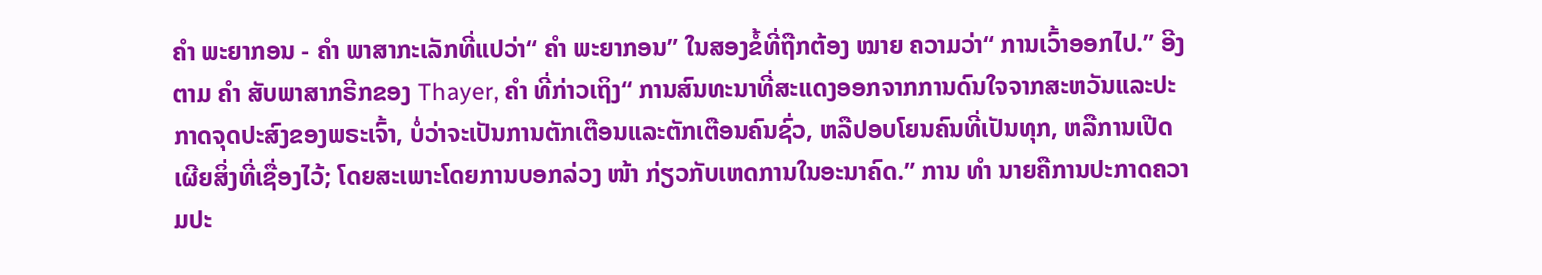ຄຳ ພະຍາກອນ - ຄຳ ພາສາກະເລັກທີ່ແປວ່າ“ ຄຳ ພະຍາກອນ” ໃນສອງຂໍ້ທີ່ຖືກຕ້ອງ ໝາຍ ຄວາມວ່າ“ ການເວົ້າອອກໄປ.” ອີງຕາມ ຄຳ ສັບພາສາກຣີກຂອງ Thayer, ຄຳ ທີ່ກ່າວເຖິງ“ ການສົນທະນາທີ່ສະແດງອອກຈາກການດົນໃຈຈາກສະຫວັນແລະປະກາດຈຸດປະສົງຂອງພຣະເຈົ້າ, ບໍ່ວ່າຈະເປັນການຕັກເຕືອນແລະຕັກເຕືອນຄົນຊົ່ວ, ຫລືປອບໂຍນຄົນທີ່ເປັນທຸກ, ຫລືການເປີດເຜີຍສິ່ງທີ່ເຊື່ອງໄວ້; ໂດຍສະເພາະໂດຍການບອກລ່ວງ ໜ້າ ກ່ຽວກັບເຫດການໃນອະນາຄົດ.” ການ ທຳ ນາຍຄືການປະກາດຄວາມປະ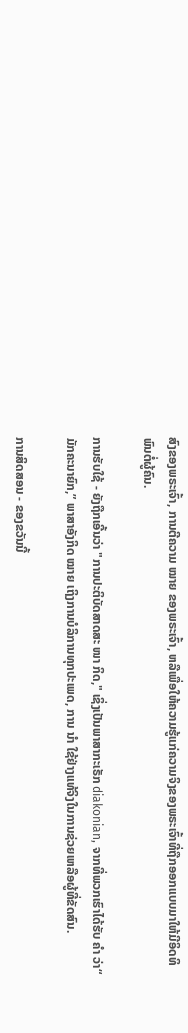ສົງຂອງພຣະເຈົ້າ, ການຕີຄວາມ ໝາຍ ຂອງພຣະເຈົ້າ, ຫລືເພື່ອໃຫ້ຄວາມຮູ້ແກ່ຄວາມຈິງຂອງພຣະເຈົ້າທີ່ຖືກອອກແບບມາໃຫ້ມີອິດທິພົນຕໍ່ຜູ້ຄົນ.

ການຮັບໃຊ້ - ຍັງຖືກເອີ້ນວ່າ "ການປະຕິບັດສາດສະ ໜາ ກິດ," ເຊິ່ງເປັນພາສາກະເຣັກ diakonian, ຈາກທີ່ພວກເຮົາໄດ້ຮັບ ຄຳ ວ່າ“ ມັກຄະນາຍົກ,” ພາສາອັງກິດ ໝາຍ ເຖິງການບໍລິການທຸກປະເພດ, ການ ນຳ ໃຊ້ຢ່າງແທ້ຈິງໃນການຊ່ວຍເຫລືອຜູ້ທີ່ຂັດສົນ.

ການສິດສອນ - ຂອງຂວັນນີ້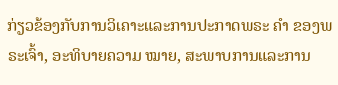ກ່ຽວຂ້ອງກັບການວິເຄາະແລະການປະກາດພຣະ ຄຳ ຂອງພຣະເຈົ້າ, ອະທິບາຍຄວາມ ໝາຍ, ສະພາບການແລະການ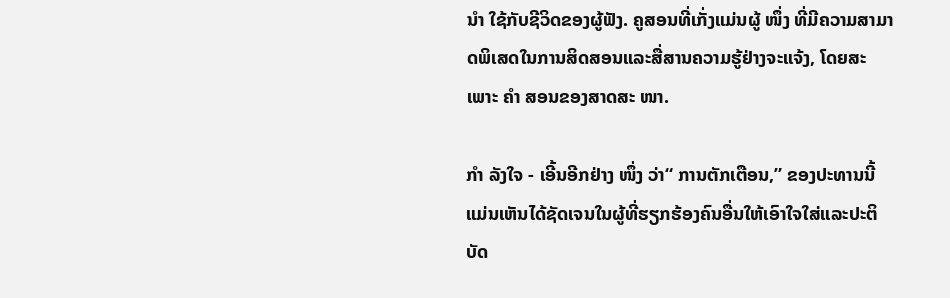ນຳ ໃຊ້ກັບຊີວິດຂອງຜູ້ຟັງ. ຄູສອນທີ່ເກັ່ງແມ່ນຜູ້ ໜຶ່ງ ທີ່ມີຄວາມສາມາດພິເສດໃນການສິດສອນແລະສື່ສານຄວາມຮູ້ຢ່າງຈະແຈ້ງ, ໂດຍສະເພາະ ຄຳ ສອນຂອງສາດສະ ໜາ.

ກຳ ລັງໃຈ - ເອີ້ນອີກຢ່າງ ໜຶ່ງ ວ່າ“ ການຕັກເຕືອນ,” ຂອງປະທານນີ້ແມ່ນເຫັນໄດ້ຊັດເຈນໃນຜູ້ທີ່ຮຽກຮ້ອງຄົນອື່ນໃຫ້ເອົາໃຈໃສ່ແລະປະຕິບັດ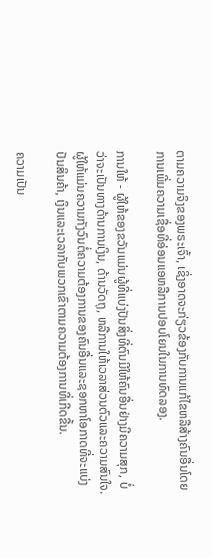ຕາມຄວາມຈິງຂອງພຣະເຈົ້າ, ເຊິ່ງອາດຈະກ່ຽວຂ້ອງກັບການແກ້ໄຂຫລືສ້າງຄົນອື່ນໂດຍການເພີ່ມຄວາມເຊື່ອທີ່ອ່ອນແອຫລືການປອບໂຍນໃນການທົດລອງ.

ການໃຫ້ - ຜູ້ໃຫ້ຂອງຂວັນແມ່ນຜູ້ທີ່ແບ່ງປັນສິ່ງທີ່ຕົນມີໃຫ້ຄົນອື່ນຢ່າງມີຄວາມສຸກ, ບໍ່ວ່າຈະເປັນທາງດ້ານການເງິນ, ດ້ານວັດຖຸ, ຫລືການໃຫ້ເວລາສ່ວນຕົວແລະຄວາມສົນໃຈ. ຜູ້ໃຫ້ແມ່ນຄວາມກັງວົນຕໍ່ຄວາມຕ້ອງການຂອງຄົນອື່ນແລະຊອກຫາໂອກາດທີ່ຈະແບ່ງປັນສິນຄ້າ, ເງິນແລະເວລາກັບພວກເຂົາຕາມຄວາມຕ້ອງການທີ່ເກີດຂື້ນ.

ຄວາມເປັນ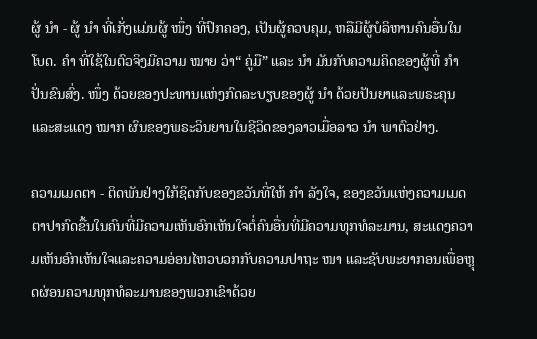ຜູ້ ນຳ - ຜູ້ ນຳ ທີ່ເກັ່ງແມ່ນຜູ້ ໜຶ່ງ ທີ່ປົກຄອງ, ເປັນຜູ້ຄວບຄຸມ, ຫລືມີຜູ້ບໍລິຫານຄົນອື່ນໃນໂບດ. ຄຳ ທີ່ໃຊ້ໃນຕົວຈິງມີຄວາມ ໝາຍ ວ່າ“ ຄູ່ມື” ແລະ ນຳ ມັນກັບຄວາມຄິດຂອງຜູ້ທີ່ ກຳ ປັ່ນຂົນສົ່ງ. ໜຶ່ງ ດ້ວຍຂອງປະທານແຫ່ງກົດລະບຽບຂອງຜູ້ ນຳ ດ້ວຍປັນຍາແລະພຣະຄຸນແລະສະແດງ ໝາກ ຜົນຂອງພຣະວິນຍານໃນຊີວິດຂອງລາວເມື່ອລາວ ນຳ ພາຕົວຢ່າງ.

ຄວາມເມດຕາ - ຕິດພັນຢ່າງໃກ້ຊິດກັບຂອງຂວັນທີ່ໃຫ້ ກຳ ລັງໃຈ, ຂອງຂວັນແຫ່ງຄວາມເມດຕາປາກົດຂື້ນໃນຄົນທີ່ມີຄວາມເຫັນອົກເຫັນໃຈຕໍ່ຄົນອື່ນທີ່ມີຄວາມທຸກທໍລະມານ, ສະແດງຄວາມເຫັນອົກເຫັນໃຈແລະຄວາມອ່ອນໄຫວບວກກັບຄວາມປາຖະ ໜາ ແລະຊັບພະຍາກອນເພື່ອຫຼຸດຜ່ອນຄວາມທຸກທໍລະມານຂອງພວກເຂົາດ້ວຍ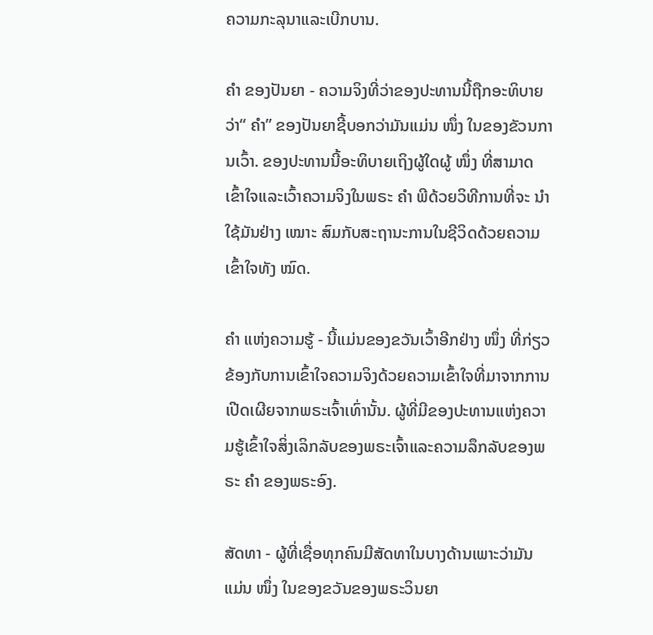ຄວາມກະລຸນາແລະເບີກບານ.

ຄຳ ຂອງປັນຍາ - ຄວາມຈິງທີ່ວ່າຂອງປະທານນີ້ຖືກອະທິບາຍວ່າ“ ຄຳ” ຂອງປັນຍາຊີ້ບອກວ່າມັນແມ່ນ ໜຶ່ງ ໃນຂອງຂັວນການເວົ້າ. ຂອງປະທານນີ້ອະທິບາຍເຖິງຜູ້ໃດຜູ້ ໜຶ່ງ ທີ່ສາມາດເຂົ້າໃຈແລະເວົ້າຄວາມຈິງໃນພຣະ ຄຳ ພີດ້ວຍວິທີການທີ່ຈະ ນຳ ໃຊ້ມັນຢ່າງ ເໝາະ ສົມກັບສະຖານະການໃນຊີວິດດ້ວຍຄວາມເຂົ້າໃຈທັງ ໝົດ.

ຄຳ ແຫ່ງຄວາມຮູ້ - ນີ້ແມ່ນຂອງຂວັນເວົ້າອີກຢ່າງ ໜຶ່ງ ທີ່ກ່ຽວຂ້ອງກັບການເຂົ້າໃຈຄວາມຈິງດ້ວຍຄວາມເຂົ້າໃຈທີ່ມາຈາກການເປີດເຜີຍຈາກພຣະເຈົ້າເທົ່ານັ້ນ. ຜູ້ທີ່ມີຂອງປະທານແຫ່ງຄວາມຮູ້ເຂົ້າໃຈສິ່ງເລິກລັບຂອງພຣະເຈົ້າແລະຄວາມລຶກລັບຂອງພຣະ ຄຳ ຂອງພຣະອົງ.

ສັດທາ - ຜູ້ທີ່ເຊື່ອທຸກຄົນມີສັດທາໃນບາງດ້ານເພາະວ່າມັນແມ່ນ ໜຶ່ງ ໃນຂອງຂວັນຂອງພຣະວິນຍາ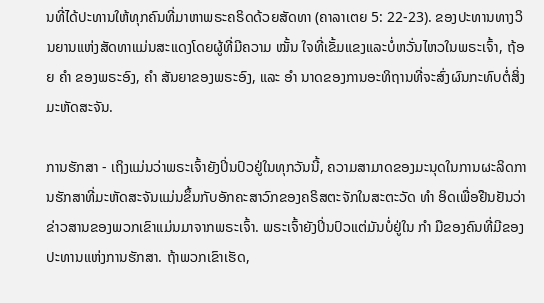ນທີ່ໄດ້ປະທານໃຫ້ທຸກຄົນທີ່ມາຫາພຣະຄຣິດດ້ວຍສັດທາ (ຄາລາເຕຍ 5: 22-23). ຂອງປະທານທາງວິນຍານແຫ່ງສັດທາແມ່ນສະແດງໂດຍຜູ້ທີ່ມີຄວາມ ໝັ້ນ ໃຈທີ່ເຂັ້ມແຂງແລະບໍ່ຫວັ່ນໄຫວໃນພຣະເຈົ້າ, ຖ້ອຍ ຄຳ ຂອງພຣະອົງ, ຄຳ ສັນຍາຂອງພຣະອົງ, ແລະ ອຳ ນາດຂອງການອະທິຖານທີ່ຈະສົ່ງຜົນກະທົບຕໍ່ສິ່ງມະຫັດສະຈັນ.

ການຮັກສາ - ເຖິງແມ່ນວ່າພຣະເຈົ້າຍັງປິ່ນປົວຢູ່ໃນທຸກວັນນີ້, ຄວາມສາມາດຂອງມະນຸດໃນການຜະລິດການຮັກສາທີ່ມະຫັດສະຈັນແມ່ນຂຶ້ນກັບອັກຄະສາວົກຂອງຄຣິສຕະຈັກໃນສະຕະວັດ ທຳ ອິດເພື່ອຢືນຢັນວ່າຂ່າວສານຂອງພວກເຂົາແມ່ນມາຈາກພຣະເຈົ້າ. ພຣະເຈົ້າຍັງປິ່ນປົວແຕ່ມັນບໍ່ຢູ່ໃນ ກຳ ມືຂອງຄົນທີ່ມີຂອງປະທານແຫ່ງການຮັກສາ. ຖ້າພວກເຂົາເຮັດ,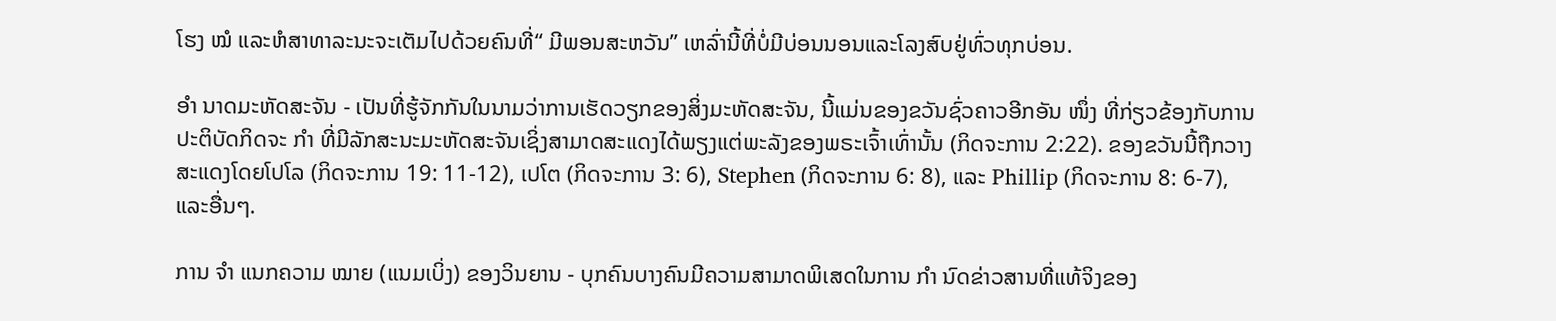ໂຮງ ໝໍ ແລະຫໍສາທາລະນະຈະເຕັມໄປດ້ວຍຄົນທີ່“ ມີພອນສະຫວັນ” ເຫລົ່ານີ້ທີ່ບໍ່ມີບ່ອນນອນແລະໂລງສົບຢູ່ທົ່ວທຸກບ່ອນ.

ອຳ ນາດມະຫັດສະຈັນ - ເປັນທີ່ຮູ້ຈັກກັນໃນນາມວ່າການເຮັດວຽກຂອງສິ່ງມະຫັດສະຈັນ, ນີ້ແມ່ນຂອງຂວັນຊົ່ວຄາວອີກອັນ ໜຶ່ງ ທີ່ກ່ຽວຂ້ອງກັບການປະຕິບັດກິດຈະ ກຳ ທີ່ມີລັກສະນະມະຫັດສະຈັນເຊິ່ງສາມາດສະແດງໄດ້ພຽງແຕ່ພະລັງຂອງພຣະເຈົ້າເທົ່ານັ້ນ (ກິດຈະການ 2:22). ຂອງຂວັນນີ້ຖືກວາງສະແດງໂດຍໂປໂລ (ກິດຈະການ 19: 11-12), ເປໂຕ (ກິດຈະການ 3: 6), Stephen (ກິດຈະການ 6: 8), ແລະ Phillip (ກິດຈະການ 8: 6-7), ແລະອື່ນໆ.

ການ ຈຳ ແນກຄວາມ ໝາຍ (ແນມເບິ່ງ) ຂອງວິນຍານ - ບຸກຄົນບາງຄົນມີຄວາມສາມາດພິເສດໃນການ ກຳ ນົດຂ່າວສານທີ່ແທ້ຈິງຂອງ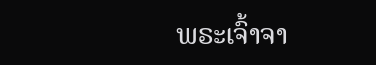ພຣະເຈົ້າຈາ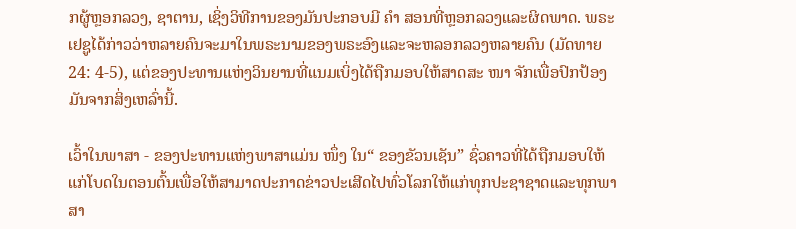ກຜູ້ຫຼອກລວງ, ຊາຕານ, ເຊິ່ງວິທີການຂອງມັນປະກອບມີ ຄຳ ສອນທີ່ຫຼອກລວງແລະຜິດພາດ. ພຣະເຢຊູໄດ້ກ່າວວ່າຫລາຍຄົນຈະມາໃນພຣະນາມຂອງພຣະອົງແລະຈະຫລອກລວງຫລາຍຄົນ (ມັດທາຍ 24: 4-5), ແຕ່ຂອງປະທານແຫ່ງວິນຍານທີ່ແນມເບິ່ງໄດ້ຖືກມອບໃຫ້ສາດສະ ໜາ ຈັກເພື່ອປົກປ້ອງມັນຈາກສິ່ງເຫລົ່ານີ້.

ເວົ້າໃນພາສາ - ຂອງປະທານແຫ່ງພາສາແມ່ນ ໜຶ່ງ ໃນ“ ຂອງຂັວນເຊັນ” ຊົ່ວຄາວທີ່ໄດ້ຖືກມອບໃຫ້ແກ່ໂບດໃນຕອນຕົ້ນເພື່ອໃຫ້ສາມາດປະກາດຂ່າວປະເສີດໄປທົ່ວໂລກໃຫ້ແກ່ທຸກປະຊາຊາດແລະທຸກພາສາ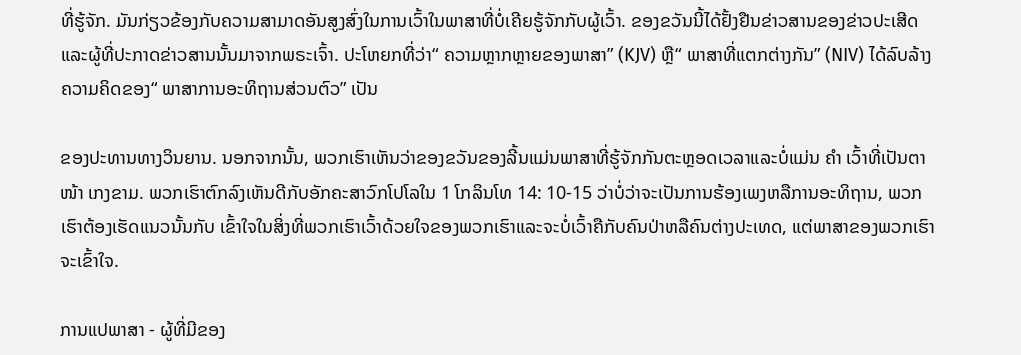ທີ່ຮູ້ຈັກ. ມັນກ່ຽວຂ້ອງກັບຄວາມສາມາດອັນສູງສົ່ງໃນການເວົ້າໃນພາສາທີ່ບໍ່ເຄີຍຮູ້ຈັກກັບຜູ້ເວົ້າ. ຂອງຂວັນນີ້ໄດ້ຢັ້ງຢືນຂ່າວສານຂອງຂ່າວປະເສີດແລະຜູ້ທີ່ປະກາດຂ່າວສານນັ້ນມາຈາກພຣະເຈົ້າ. ປະໂຫຍກທີ່ວ່າ“ ຄວາມຫຼາກຫຼາຍຂອງພາສາ” (KJV) ຫຼື“ ພາສາທີ່ແຕກຕ່າງກັນ” (NIV) ໄດ້ລົບລ້າງຄວາມຄິດຂອງ“ ພາສາການອະທິຖານສ່ວນຕົວ” ເປັນ

ຂອງປະທານທາງວິນຍານ. ນອກຈາກນັ້ນ, ພວກເຮົາເຫັນວ່າຂອງຂວັນຂອງລີ້ນແມ່ນພາສາທີ່ຮູ້ຈັກກັນຕະຫຼອດເວລາແລະບໍ່ແມ່ນ ຄຳ ເວົ້າທີ່ເປັນຕາ ໜ້າ ເກງຂາມ. ພວກເຮົາຕົກລົງເຫັນດີກັບອັກຄະສາວົກໂປໂລໃນ 1 ໂກລິນໂທ 14: 10-15 ວ່າບໍ່ວ່າຈະເປັນການຮ້ອງເພງຫລືການອະທິຖານ, ພວກເຮົາຕ້ອງເຮັດແນວນັ້ນກັບ ເຂົ້າໃຈໃນສິ່ງທີ່ພວກເຮົາເວົ້າດ້ວຍໃຈຂອງພວກເຮົາແລະຈະບໍ່ເວົ້າຄືກັບຄົນປ່າຫລືຄົນຕ່າງປະເທດ, ແຕ່ພາສາຂອງພວກເຮົາຈະເຂົ້າໃຈ.

ການແປພາສາ - ຜູ້ທີ່ມີຂອງ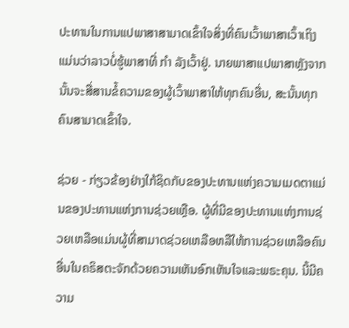ປະທານໃນການແປພາສາສາມາດເຂົ້າໃຈສິ່ງທີ່ຄົນເວົ້າພາສາເວົ້າເຖິງແມ່ນວ່າລາວບໍ່ຮູ້ພາສາທີ່ ກຳ ລັງເວົ້າຢູ່. ນາຍພາສາແປພາສາຫຼັງຈາກນັ້ນຈະສື່ສານຂໍ້ຄວາມຂອງຜູ້ເວົ້າພາສາໃຫ້ທຸກຄົນອື່ນ, ສະນັ້ນທຸກຄົນສາມາດເຂົ້າໃຈ.

ຊ່ວຍ - ກ່ຽວຂ້ອງຢ່າງໃກ້ຊິດກັບຂອງປະທານແຫ່ງຄວາມເມດຕາແມ່ນຂອງປະທານແຫ່ງການຊ່ວຍເຫຼືອ. ຜູ້ທີ່ມີຂອງປະທານແຫ່ງການຊ່ວຍເຫລືອແມ່ນຜູ້ທີ່ສາມາດຊ່ວຍເຫລືອຫລືໃຫ້ການຊ່ວຍເຫລືອຄົນອື່ນໃນຄຣິສຕະຈັກດ້ວຍຄວາມເຫັນອົກເຫັນໃຈແລະພຣະຄຸນ. ນີ້ມີຄວາມ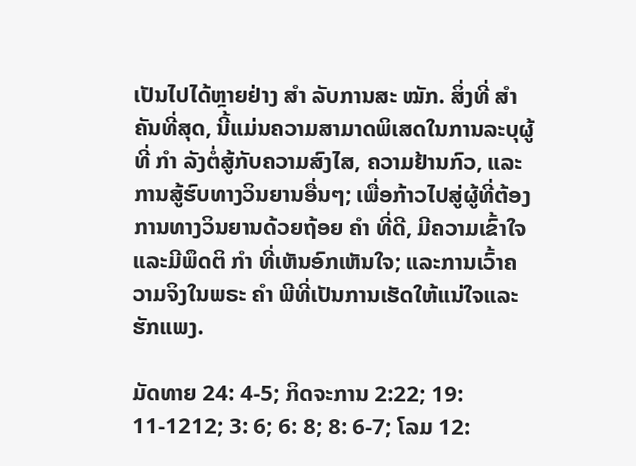ເປັນໄປໄດ້ຫຼາຍຢ່າງ ສຳ ລັບການສະ ໝັກ. ສິ່ງທີ່ ສຳ ຄັນທີ່ສຸດ, ນີ້ແມ່ນຄວາມສາມາດພິເສດໃນການລະບຸຜູ້ທີ່ ກຳ ລັງຕໍ່ສູ້ກັບຄວາມສົງໄສ, ຄວາມຢ້ານກົວ, ແລະການສູ້ຮົບທາງວິນຍານອື່ນໆ; ເພື່ອກ້າວໄປສູ່ຜູ້ທີ່ຕ້ອງການທາງວິນຍານດ້ວຍຖ້ອຍ ຄຳ ທີ່ດີ, ມີຄວາມເຂົ້າໃຈແລະມີພຶດຕິ ກຳ ທີ່ເຫັນອົກເຫັນໃຈ; ແລະການເວົ້າຄວາມຈິງໃນພຣະ ຄຳ ພີທີ່ເປັນການເຮັດໃຫ້ແນ່ໃຈແລະຮັກແພງ.

ມັດທາຍ 24: 4-5; ກິດຈະການ 2:22; 19: 11-1212; 3: 6; 6: 8; 8: 6-7; ໂລມ 12: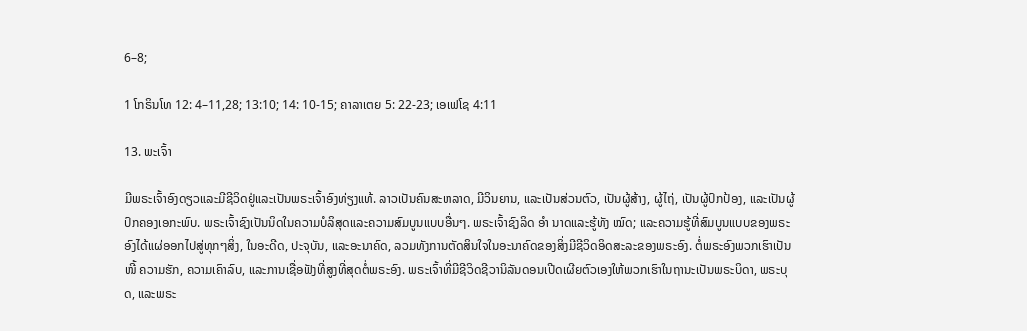6–8;

1 ໂກຣິນໂທ 12: 4–11,28; 13:10; 14: 10-15; ຄາລາເຕຍ 5: 22-23; ເອເຟໂຊ 4:11

13. ພະເຈົ້າ

ມີພຣະເຈົ້າອົງດຽວແລະມີຊີວິດຢູ່ແລະເປັນພຣະເຈົ້າອົງທ່ຽງແທ້. ລາວເປັນຄົນສະຫລາດ, ມີວິນຍານ, ແລະເປັນສ່ວນຕົວ, ເປັນຜູ້ສ້າງ, ຜູ້ໄຖ່, ເປັນຜູ້ປົກປ້ອງ, ແລະເປັນຜູ້ປົກຄອງເອກະພົບ. ພຣະເຈົ້າຊົງເປັນນິດໃນຄວາມບໍລິສຸດແລະຄວາມສົມບູນແບບອື່ນໆ. ພຣະເຈົ້າຊົງລິດ ອຳ ນາດແລະຮູ້ທັງ ໝົດ; ແລະຄວາມຮູ້ທີ່ສົມບູນແບບຂອງພຣະອົງໄດ້ແຜ່ອອກໄປສູ່ທຸກໆສິ່ງ, ໃນອະດີດ, ປະຈຸບັນ, ແລະອະນາຄົດ, ລວມທັງການຕັດສິນໃຈໃນອະນາຄົດຂອງສິ່ງມີຊີວິດອິດສະລະຂອງພຣະອົງ. ຕໍ່ພຣະອົງພວກເຮົາເປັນ ໜີ້ ຄວາມຮັກ, ຄວາມເຄົາລົບ, ແລະການເຊື່ອຟັງທີ່ສູງທີ່ສຸດຕໍ່ພຣະອົງ. ພຣະເຈົ້າທີ່ມີຊີວິດຊີວານິລັນດອນເປີດເຜີຍຕົວເອງໃຫ້ພວກເຮົາໃນຖານະເປັນພຣະບິດາ, ພຣະບຸດ, ແລະພຣະ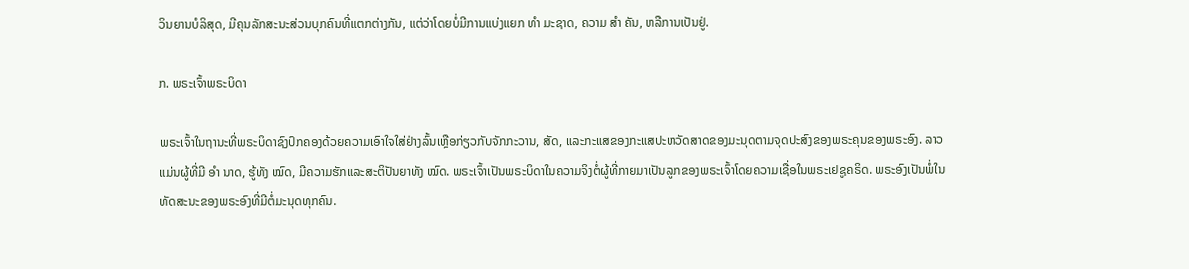ວິນຍານບໍລິສຸດ, ມີຄຸນລັກສະນະສ່ວນບຸກຄົນທີ່ແຕກຕ່າງກັນ, ແຕ່ວ່າໂດຍບໍ່ມີການແບ່ງແຍກ ທຳ ມະຊາດ, ຄວາມ ສຳ ຄັນ, ຫລືການເປັນຢູ່.

ກ. ພຣະເຈົ້າພຣະບິດາ

ພຣະເຈົ້າໃນຖານະທີ່ພຣະບິດາຊົງປົກຄອງດ້ວຍຄວາມເອົາໃຈໃສ່ຢ່າງລົ້ນເຫຼືອກ່ຽວກັບຈັກກະວານ, ສັດ, ແລະກະແສຂອງກະແສປະຫວັດສາດຂອງມະນຸດຕາມຈຸດປະສົງຂອງພຣະຄຸນຂອງພຣະອົງ. ລາວແມ່ນຜູ້ທີ່ມີ ອຳ ນາດ, ຮູ້ທັງ ໝົດ, ມີຄວາມຮັກແລະສະຕິປັນຍາທັງ ໝົດ. ພຣະເຈົ້າເປັນພຣະບິດາໃນຄວາມຈິງຕໍ່ຜູ້ທີ່ກາຍມາເປັນລູກຂອງພຣະເຈົ້າໂດຍຄວາມເຊື່ອໃນພຣະເຢຊູຄຣິດ. ພຣະອົງເປັນພໍ່ໃນທັດສະນະຂອງພຣະອົງທີ່ມີຕໍ່ມະນຸດທຸກຄົນ.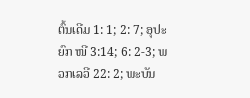ຕົ້ນເດີມ 1: 1; 2: 7; ອຸປະຍົກ ໜີ 3:14; 6: 2-3; ພວກເລວີ 22: 2; ພະບັນ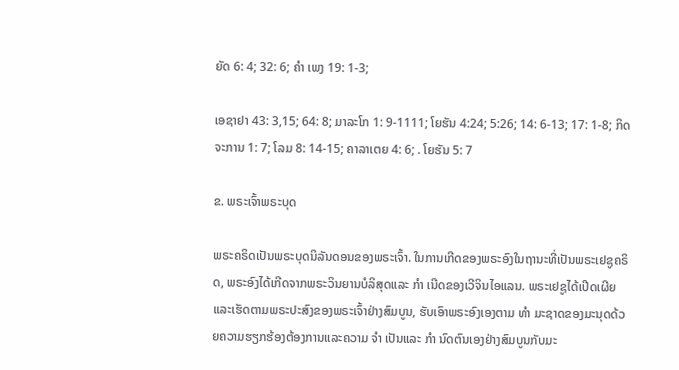ຍັດ 6: 4; 32: 6; ຄຳ ເພງ 19: 1-3;

ເອຊາຢາ 43: 3,15; 64: 8; ມາລະໂກ 1: 9-1111; ໂຍຮັນ 4:24; 5:26; 14: 6-13; 17: 1-8; ກິດຈະການ 1: 7; ໂລມ 8: 14-15; ຄາລາເຕຍ 4: 6; . ໂຍຮັນ 5: 7

ຂ. ພຣະເຈົ້າພຣະບຸດ

ພຣະຄຣິດເປັນພຣະບຸດນິລັນດອນຂອງພຣະເຈົ້າ. ໃນການເກີດຂອງພຣະອົງໃນຖານະທີ່ເປັນພຣະເຢຊູຄຣິດ, ພຣະອົງໄດ້ເກີດຈາກພຣະວິນຍານບໍລິສຸດແລະ ກຳ ເນີດຂອງເວີຈິນໄອແລນ. ພຣະເຢຊູໄດ້ເປີດເຜີຍແລະເຮັດຕາມພຣະປະສົງຂອງພຣະເຈົ້າຢ່າງສົມບູນ, ຮັບເອົາພຣະອົງເອງຕາມ ທຳ ມະຊາດຂອງມະນຸດດ້ວຍຄວາມຮຽກຮ້ອງຕ້ອງການແລະຄວາມ ຈຳ ເປັນແລະ ກຳ ນົດຕົນເອງຢ່າງສົມບູນກັບມະ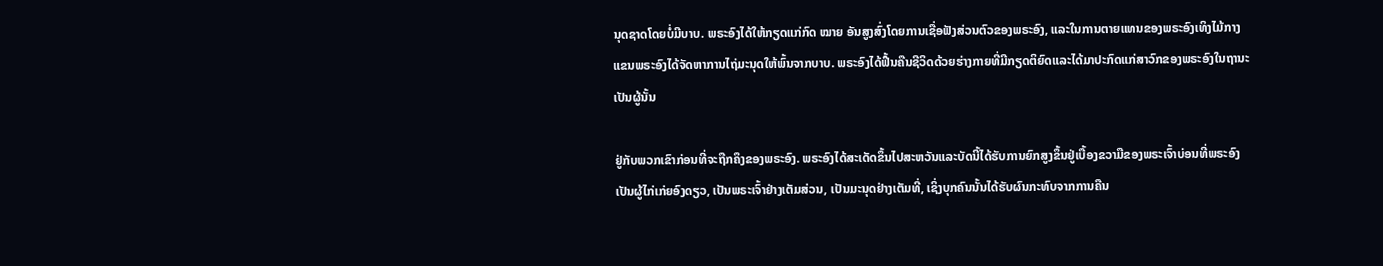ນຸດຊາດໂດຍບໍ່ມີບາບ. ພຣະອົງໄດ້ໃຫ້ກຽດແກ່ກົດ ໝາຍ ອັນສູງສົ່ງໂດຍການເຊື່ອຟັງສ່ວນຕົວຂອງພຣະອົງ, ແລະໃນການຕາຍແທນຂອງພຣະອົງເທິງໄມ້ກາງແຂນພຣະອົງໄດ້ຈັດຫາການໄຖ່ມະນຸດໃຫ້ພົ້ນຈາກບາບ. ພຣະອົງໄດ້ຟື້ນຄືນຊີວິດດ້ວຍຮ່າງກາຍທີ່ມີກຽດຕິຍົດແລະໄດ້ມາປະກົດແກ່ສາວົກຂອງພຣະອົງໃນຖານະເປັນຜູ້ນັ້ນ

ຢູ່ກັບພວກເຂົາກ່ອນທີ່ຈະຖືກຄຶງຂອງພຣະອົງ. ພຣະອົງໄດ້ສະເດັດຂຶ້ນໄປສະຫວັນແລະບັດນີ້ໄດ້ຮັບການຍົກສູງຂຶ້ນຢູ່ເບື້ອງຂວາມືຂອງພຣະເຈົ້າບ່ອນທີ່ພຣະອົງເປັນຜູ້ໄກ່ເກ່ຍອົງດຽວ, ເປັນພຣະເຈົ້າຢ່າງເຕັມສ່ວນ, ເປັນມະນຸດຢ່າງເຕັມທີ່, ເຊິ່ງບຸກຄົນນັ້ນໄດ້ຮັບຜົນກະທົບຈາກການຄືນ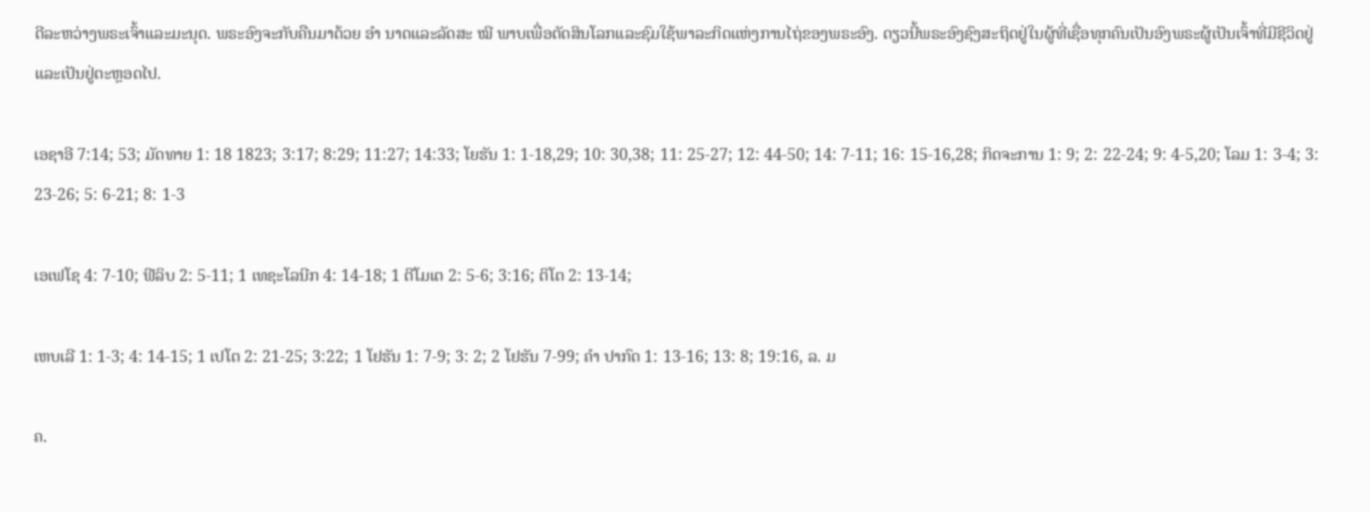ດີລະຫວ່າງພຣະເຈົ້າແລະມະນຸດ. ພຣະອົງຈະກັບຄືນມາດ້ວຍ ອຳ ນາດແລະລັດສະ ໝີ ພາບເພື່ອຕັດສິນໂລກແລະຊົມໃຊ້ພາລະກິດແຫ່ງການໄຖ່ຂອງພຣະອົງ. ດຽວນີ້ພຣະອົງຊົງສະຖິດຢູ່ໃນຜູ້ທີ່ເຊື່ອທຸກຄົນເປັນອົງພຣະຜູ້ເປັນເຈົ້າທີ່ມີຊີວິດຢູ່ແລະເປັນຢູ່ຕະຫຼອດໄປ.

ເອຊາອີ 7:14; 53; ມັດທາຍ 1: 18 1823; 3:17; 8:29; 11:27; 14:33; ໂຍຮັນ 1: 1-18,29; 10: 30,38; 11: 25-27; 12: 44-50; 14: 7-11; 16: 15-16,28; ກິດຈະການ 1: 9; 2: 22-24; 9: 4-5,20; ໂລມ 1: 3-4; 3: 23-26; 5: 6-21; 8: 1-3

ເອເຟໂຊ 4: 7-10; ຟີລິບ 2: 5-11; 1 ເທຊະໂລນີກ 4: 14-18; 1 ຕີໂມເຕ 2: 5-6; 3:16; ຕິໂຕ 2: 13-14;

ເຫບເລີ 1: 1-3; 4: 14-15; 1 ເປໂຕ 2: 21-25; 3:22; 1 ໂຢຮັນ 1: 7-9; 3: 2; 2 ໂຢຮັນ 7-99; ຄຳ ປາກົດ 1: 13-16; 13: 8; 19:16, ລ. ມ

ຄ.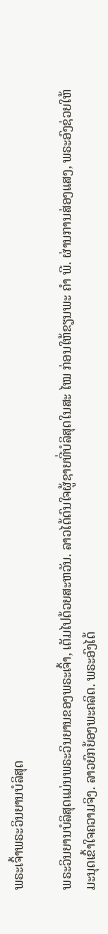ພຣະເຈົ້າພຣະວິນຍານບໍລິສຸດ

ພຣະວິນຍານບໍລິສຸດແມ່ນພຣະວິນຍານຂອງພຣະເຈົ້າ, ເຕັມໄປດ້ວຍສະຫວັນ. ລາວໄດ້ດົນໃຈຜູ້ຊາຍທີ່ບໍລິສຸດໃນສະ ໄໝ ກ່ອນໃຫ້ຂຽນພະ ຄຳ ພີ. ຜ່ານການສ່ອງແສງ, ພຣະອົງຊ່ວຍໃຫ້ມະນຸດເຂົ້າໃຈຄວາມຈິງ. ລາວຍົກຍ້ອງພະຄລິດ. ພຣະອົງໄດ້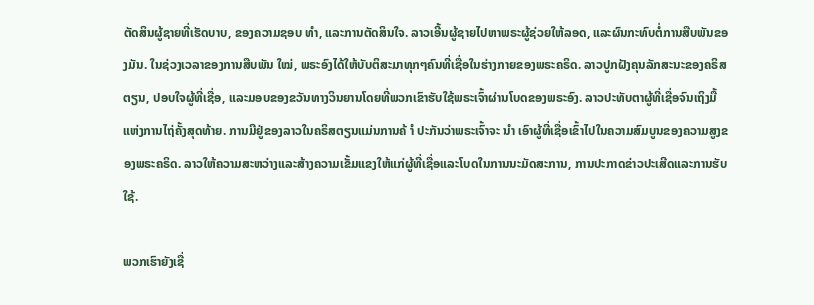ຕັດສິນຜູ້ຊາຍທີ່ເຮັດບາບ, ຂອງຄວາມຊອບ ທຳ, ແລະການຕັດສິນໃຈ. ລາວເອີ້ນຜູ້ຊາຍໄປຫາພຣະຜູ້ຊ່ວຍໃຫ້ລອດ, ແລະຜົນກະທົບຕໍ່ການສືບພັນຂອງມັນ. ໃນຊ່ວງເວລາຂອງການສືບພັນ ໃໝ່, ພຣະອົງໄດ້ໃຫ້ບັບຕິສະມາທຸກໆຄົນທີ່ເຊື່ອໃນຮ່າງກາຍຂອງພຣະຄຣິດ. ລາວປູກຝັງຄຸນລັກສະນະຂອງຄຣິສຕຽນ, ປອບໃຈຜູ້ທີ່ເຊື່ອ, ແລະມອບຂອງຂວັນທາງວິນຍານໂດຍທີ່ພວກເຂົາຮັບໃຊ້ພຣະເຈົ້າຜ່ານໂບດຂອງພຣະອົງ. ລາວປະທັບຕາຜູ້ທີ່ເຊື່ອຈົນເຖິງມື້ແຫ່ງການໄຖ່ຄັ້ງສຸດທ້າຍ. ການມີຢູ່ຂອງລາວໃນຄຣິສຕຽນແມ່ນການຄ້ ຳ ປະກັນວ່າພຣະເຈົ້າຈະ ນຳ ເອົາຜູ້ທີ່ເຊື່ອເຂົ້າໄປໃນຄວາມສົມບູນຂອງຄວາມສູງຂອງພຣະຄຣິດ. ລາວໃຫ້ຄວາມສະຫວ່າງແລະສ້າງຄວາມເຂັ້ມແຂງໃຫ້ແກ່ຜູ້ທີ່ເຊື່ອແລະໂບດໃນການນະມັດສະການ, ການປະກາດຂ່າວປະເສີດແລະການຮັບໃຊ້.

ພວກເຮົາຍັງເຊື່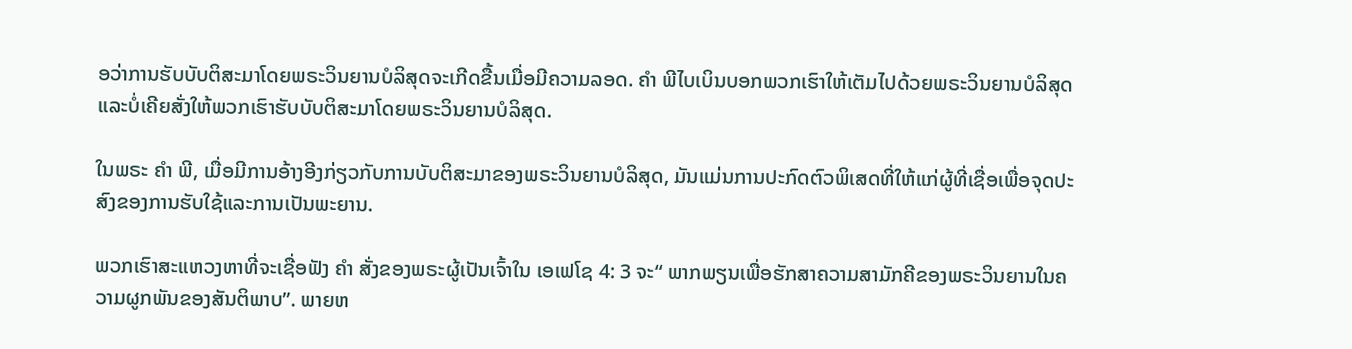ອວ່າການຮັບບັບຕິສະມາໂດຍພຣະວິນຍານບໍລິສຸດຈະເກີດຂື້ນເມື່ອມີຄວາມລອດ. ຄຳ ພີໄບເບິນບອກພວກເຮົາໃຫ້ເຕັມໄປດ້ວຍພຣະວິນຍານບໍລິສຸດແລະບໍ່ເຄີຍສັ່ງໃຫ້ພວກເຮົາຮັບບັບຕິສະມາໂດຍພຣະວິນຍານບໍລິສຸດ.

ໃນພຣະ ຄຳ ພີ, ເມື່ອມີການອ້າງອີງກ່ຽວກັບການບັບຕິສະມາຂອງພຣະວິນຍານບໍລິສຸດ, ມັນແມ່ນການປະກົດຕົວພິເສດທີ່ໃຫ້ແກ່ຜູ້ທີ່ເຊື່ອເພື່ອຈຸດປະສົງຂອງການຮັບໃຊ້ແລະການເປັນພະຍານ.

ພວກເຮົາສະແຫວງຫາທີ່ຈະເຊື່ອຟັງ ຄຳ ສັ່ງຂອງພຣະຜູ້ເປັນເຈົ້າໃນ ເອເຟໂຊ 4: 3 ຈະ“ ພາກພຽນເພື່ອຮັກສາຄວາມສາມັກຄີຂອງພຣະວິນຍານໃນຄວາມຜູກພັນຂອງສັນຕິພາບ”. ພາຍຫ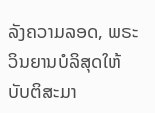ລັງຄວາມລອດ, ພຣະວິນຍານບໍລິສຸດໃຫ້ບັບຕິສະມາ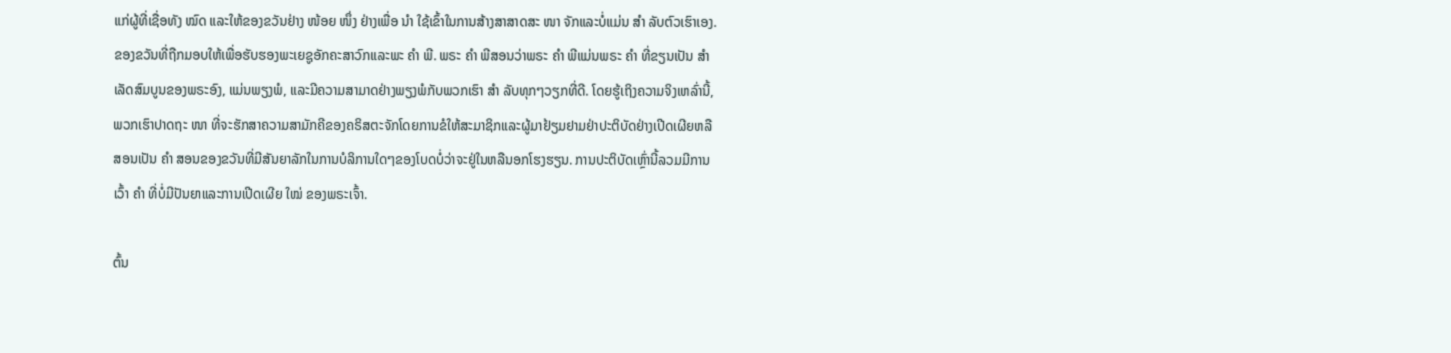ແກ່ຜູ້ທີ່ເຊື່ອທັງ ໝົດ ແລະໃຫ້ຂອງຂວັນຢ່າງ ໜ້ອຍ ໜຶ່ງ ຢ່າງເພື່ອ ນຳ ໃຊ້ເຂົ້າໃນການສ້າງສາສາດສະ ໜາ ຈັກແລະບໍ່ແມ່ນ ສຳ ລັບຕົວເຮົາເອງ. ຂອງຂວັນທີ່ຖືກມອບໃຫ້ເພື່ອຮັບຮອງພະເຍຊູອັກຄະສາວົກແລະພະ ຄຳ ພີ. ພຣະ ຄຳ ພີສອນວ່າພຣະ ຄຳ ພີແມ່ນພຣະ ຄຳ ທີ່ຂຽນເປັນ ສຳ ເລັດສົມບູນຂອງພຣະອົງ, ແມ່ນພຽງພໍ, ແລະມີຄວາມສາມາດຢ່າງພຽງພໍກັບພວກເຮົາ ສຳ ລັບທຸກໆວຽກທີ່ດີ. ໂດຍຮູ້ເຖິງຄວາມຈິງເຫລົ່ານີ້, ພວກເຮົາປາດຖະ ໜາ ທີ່ຈະຮັກສາຄວາມສາມັກຄີຂອງຄຣິສຕະຈັກໂດຍການຂໍໃຫ້ສະມາຊິກແລະຜູ້ມາຢ້ຽມຢາມຢ່າປະຕິບັດຢ່າງເປີດເຜີຍຫລືສອນເປັນ ຄຳ ສອນຂອງຂວັນທີ່ມີສັນຍາລັກໃນການບໍລິການໃດໆຂອງໂບດບໍ່ວ່າຈະຢູ່ໃນຫລືນອກໂຮງຮຽນ. ການປະຕິບັດເຫຼົ່ານີ້ລວມມີການເວົ້າ ຄຳ ທີ່ບໍ່ມີປັນຍາແລະການເປີດເຜີຍ ໃໝ່ ຂອງພຣະເຈົ້າ.

ຕົ້ນ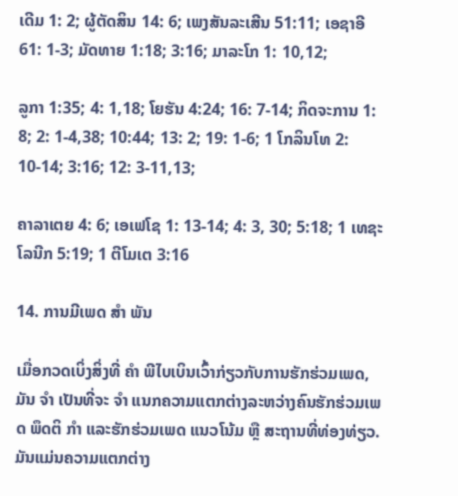ເດີມ 1: 2; ຜູ້ຕັດສິນ 14: 6; ເພງສັນລະເສີນ 51:11; ເອຊາອີ 61: 1-3; ມັດທາຍ 1:18; 3:16; ມາລະໂກ 1: 10,12;

ລູກາ 1:35; 4: 1,18; ໂຍຮັນ 4:24; 16: 7-14; ກິດຈະການ 1: 8; 2: 1-4,38; 10:44; 13: 2; 19: 1-6; 1 ໂກລິນໂທ 2: 10-14; 3:16; 12: 3-11,13;

ຄາລາເຕຍ 4: 6; ເອເຟໂຊ 1: 13-14; 4: 3, 30; 5:18; 1 ເທຊະໂລນີກ 5:19; 1 ຕີໂມເຕ 3:16

14. ການມີເພດ ສຳ ພັນ

ເມື່ອກວດເບິ່ງສິ່ງທີ່ ຄຳ ພີໄບເບິນເວົ້າກ່ຽວກັບການຮັກຮ່ວມເພດ, ມັນ ຈຳ ເປັນທີ່ຈະ ຈຳ ແນກຄວາມແຕກຕ່າງລະຫວ່າງຄົນຮັກຮ່ວມເພດ ພຶດຕິ ກຳ ແລະຮັກຮ່ວມເພດ ແນວໂນ້ມ ຫຼື ສະຖານທີ່ທ່ອງທ່ຽວ. ມັນແມ່ນຄວາມແຕກຕ່າງ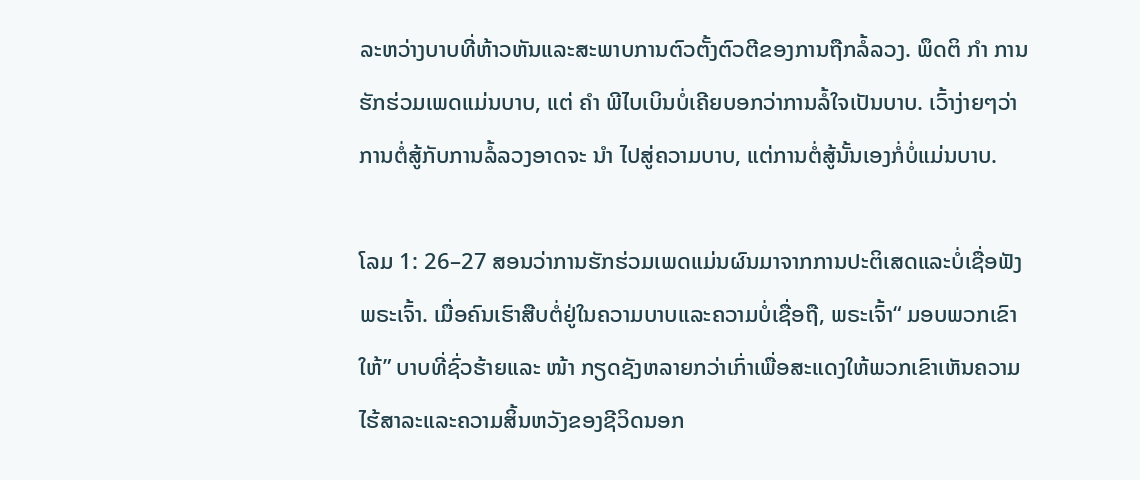ລະຫວ່າງບາບທີ່ຫ້າວຫັນແລະສະພາບການຕົວຕັ້ງຕົວຕີຂອງການຖືກລໍ້ລວງ. ພຶດຕິ ກຳ ການຮັກຮ່ວມເພດແມ່ນບາບ, ແຕ່ ຄຳ ພີໄບເບິນບໍ່ເຄີຍບອກວ່າການລໍ້ໃຈເປັນບາບ. ເວົ້າງ່າຍໆວ່າການຕໍ່ສູ້ກັບການລໍ້ລວງອາດຈະ ນຳ ໄປສູ່ຄວາມບາບ, ແຕ່ການຕໍ່ສູ້ນັ້ນເອງກໍ່ບໍ່ແມ່ນບາບ.

ໂລມ 1: 26–27 ສອນວ່າການຮັກຮ່ວມເພດແມ່ນຜົນມາຈາກການປະຕິເສດແລະບໍ່ເຊື່ອຟັງພຣະເຈົ້າ. ເມື່ອຄົນເຮົາສືບຕໍ່ຢູ່ໃນຄວາມບາບແລະຄວາມບໍ່ເຊື່ອຖື, ພຣະເຈົ້າ“ ມອບພວກເຂົາໃຫ້” ບາບທີ່ຊົ່ວຮ້າຍແລະ ໜ້າ ກຽດຊັງຫລາຍກວ່າເກົ່າເພື່ອສະແດງໃຫ້ພວກເຂົາເຫັນຄວາມໄຮ້ສາລະແລະຄວາມສິ້ນຫວັງຂອງຊີວິດນອກ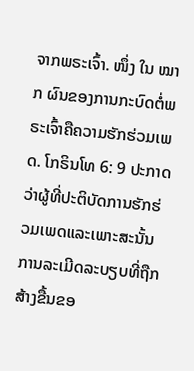ຈາກພຣະເຈົ້າ. ໜຶ່ງ ໃນ ໝາກ ຜົນຂອງການກະບົດຕໍ່ພຣະເຈົ້າຄືຄວາມຮັກຮ່ວມເພດ. ໂກຣິນໂທ 6: 9 ປະກາດວ່າຜູ້ທີ່ປະຕິບັດການຮັກຮ່ວມເພດແລະເພາະສະນັ້ນການລະເມີດລະບຽບທີ່ຖືກສ້າງຂື້ນຂອ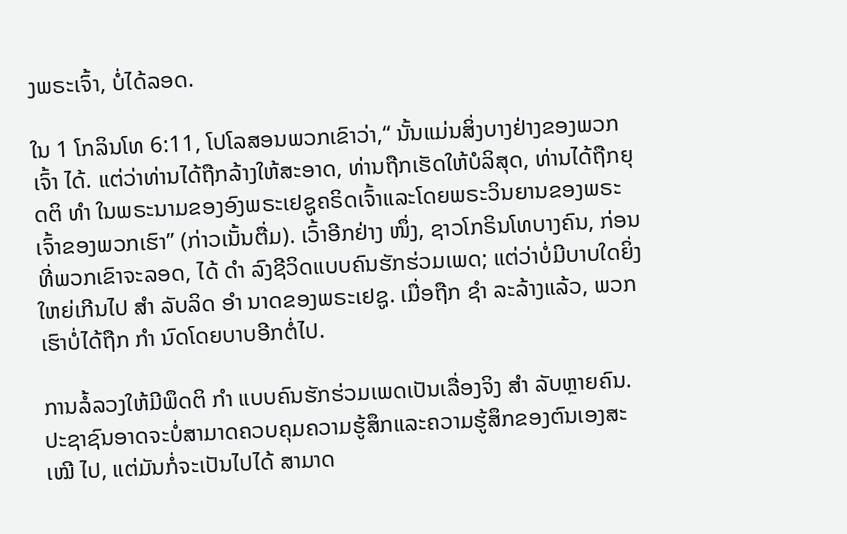ງພຣະເຈົ້າ, ບໍ່ໄດ້ລອດ.

ໃນ 1 ໂກລິນໂທ 6:11, ໂປໂລສອນພວກເຂົາວ່າ,“ ນັ້ນແມ່ນສິ່ງບາງຢ່າງຂອງພວກເຈົ້າ ໄດ້. ແຕ່ວ່າທ່ານໄດ້ຖືກລ້າງໃຫ້ສະອາດ, ທ່ານຖືກເຮັດໃຫ້ບໍລິສຸດ, ທ່ານໄດ້ຖືກຍຸດຕິ ທຳ ໃນພຣະນາມຂອງອົງພຣະເຢຊູຄຣິດເຈົ້າແລະໂດຍພຣະວິນຍານຂອງພຣະເຈົ້າຂອງພວກເຮົາ” (ກ່າວເນັ້ນຕື່ມ). ເວົ້າອີກຢ່າງ ໜຶ່ງ, ຊາວໂກຣິນໂທບາງຄົນ, ກ່ອນທີ່ພວກເຂົາຈະລອດ, ໄດ້ ດຳ ລົງຊີວິດແບບຄົນຮັກຮ່ວມເພດ; ແຕ່ວ່າບໍ່ມີບາບໃດຍິ່ງໃຫຍ່ເກີນໄປ ສຳ ລັບລິດ ອຳ ນາດຂອງພຣະເຢຊູ. ເມື່ອຖືກ ຊຳ ລະລ້າງແລ້ວ, ພວກເຮົາບໍ່ໄດ້ຖືກ ກຳ ນົດໂດຍບາບອີກຕໍ່ໄປ.

ການລໍ້ລວງໃຫ້ມີພຶດຕິ ກຳ ແບບຄົນຮັກຮ່ວມເພດເປັນເລື່ອງຈິງ ສຳ ລັບຫຼາຍຄົນ. ປະຊາຊົນອາດຈະບໍ່ສາມາດຄວບຄຸມຄວາມຮູ້ສຶກແລະຄວາມຮູ້ສຶກຂອງຕົນເອງສະ ເໝີ ໄປ, ແຕ່ມັນກໍ່ຈະເປັນໄປໄດ້ ສາມາດ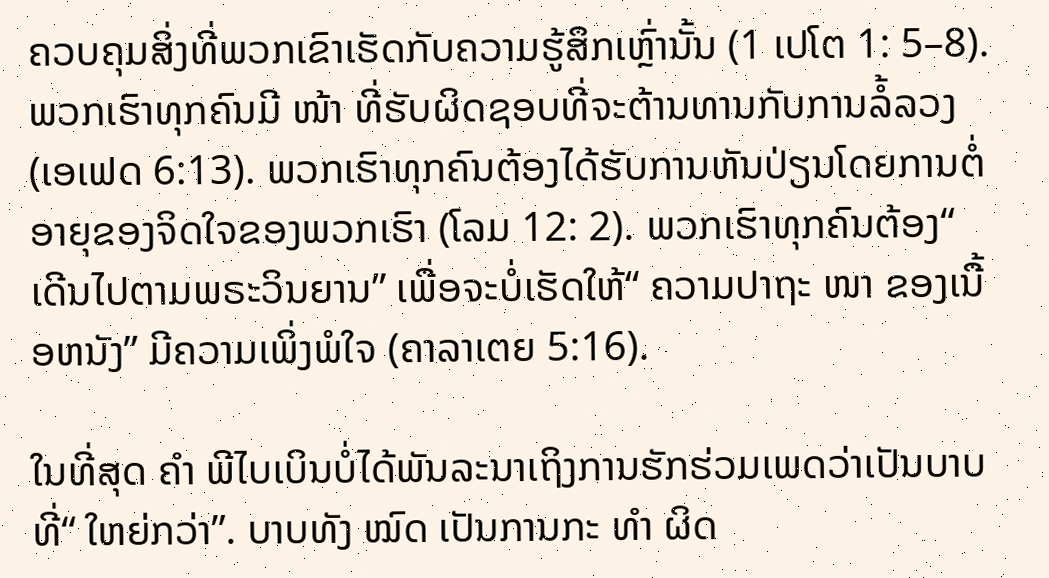ຄວບຄຸມສິ່ງທີ່ພວກເຂົາເຮັດກັບຄວາມຮູ້ສຶກເຫຼົ່ານັ້ນ (1 ເປໂຕ 1: 5–8). ພວກເຮົາທຸກຄົນມີ ໜ້າ ທີ່ຮັບຜິດຊອບທີ່ຈະຕ້ານທານກັບການລໍ້ລວງ (ເອເຟດ 6:13). ພວກເຮົາທຸກຄົນຕ້ອງໄດ້ຮັບການຫັນປ່ຽນໂດຍການຕໍ່ອາຍຸຂອງຈິດໃຈຂອງພວກເຮົາ (ໂລມ 12: 2). ພວກເຮົາທຸກຄົນຕ້ອງ“ ເດີນໄປຕາມພຣະວິນຍານ” ເພື່ອຈະບໍ່ເຮັດໃຫ້“ ຄວາມປາຖະ ໜາ ຂອງເນື້ອຫນັງ” ມີຄວາມເພິ່ງພໍໃຈ (ຄາລາເຕຍ 5:16).

ໃນທີ່ສຸດ ຄຳ ພີໄບເບິນບໍ່ໄດ້ພັນລະນາເຖິງການຮັກຮ່ວມເພດວ່າເປັນບາບທີ່“ ໃຫຍ່ກວ່າ”. ບາບທັງ ໝົດ ເປັນການກະ ທຳ ຜິດ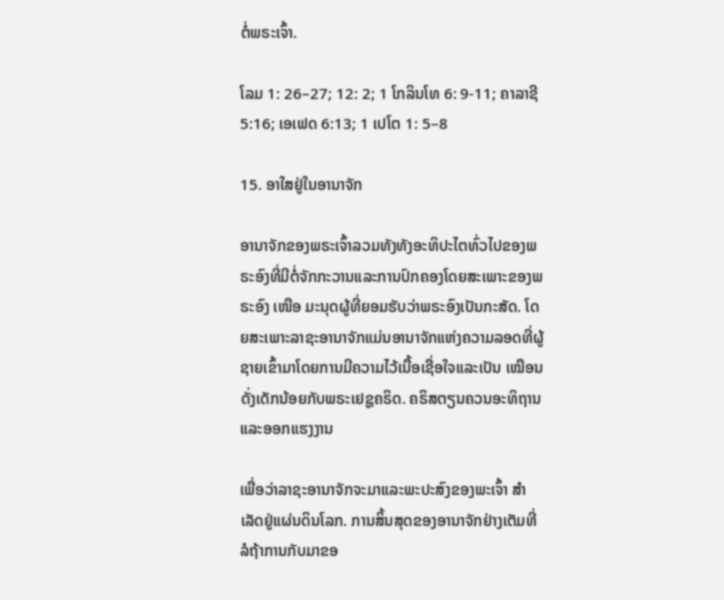ຕໍ່ພຣະເຈົ້າ.

ໂລມ 1: 26–27; 12: 2; 1 ໂກລິນໂທ 6: 9-11; ຄາລາຊີ 5:16; ເອເຟດ 6:13; 1 ເປໂຕ 1: 5–8

15. ອາໃສຢູ່ໃນອານາຈັກ

ອານາຈັກຂອງພຣະເຈົ້າລວມທັງທັງອະທິປະໄຕທົ່ວໄປຂອງພຣະອົງທີ່ມີຕໍ່ຈັກກະວານແລະການປົກຄອງໂດຍສະເພາະຂອງພຣະອົງ ເໜືອ ມະນຸດຜູ້ທີ່ຍອມຮັບວ່າພຣະອົງເປັນກະສັດ. ໂດຍສະເພາະລາຊະອານາຈັກແມ່ນອານາຈັກແຫ່ງຄວາມລອດທີ່ຜູ້ຊາຍເຂົ້າມາໂດຍການມີຄວາມໄວ້ເນື້ອເຊື່ອໃຈແລະເປັນ ເໝືອນ ດັ່ງເດັກນ້ອຍກັບພຣະເຢຊູຄຣິດ. ຄຣິສຕຽນຄວນອະທິຖານແລະອອກແຮງງານ

ເພື່ອວ່າລາຊະອານາຈັກຈະມາແລະພະປະສົງຂອງພະເຈົ້າ ສຳ ເລັດຢູ່ແຜ່ນດິນໂລກ. ການສິ້ນສຸດຂອງອານາຈັກຢ່າງເຕັມທີ່ລໍຖ້າການກັບມາຂອ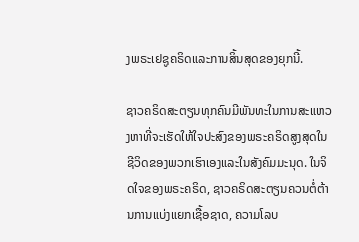ງພຣະເຢຊູຄຣິດແລະການສິ້ນສຸດຂອງຍຸກນີ້.

ຊາວຄຣິດສະຕຽນທຸກຄົນມີພັນທະໃນການສະແຫວງຫາທີ່ຈະເຮັດໃຫ້ໃຈປະສົງຂອງພຣະຄຣິດສູງສຸດໃນຊີວິດຂອງພວກເຮົາເອງແລະໃນສັງຄົມມະນຸດ. ໃນຈິດໃຈຂອງພຣະຄຣິດ, ຊາວຄຣິດສະຕຽນຄວນຕໍ່ຕ້ານການແບ່ງແຍກເຊື້ອຊາດ, ຄວາມໂລບ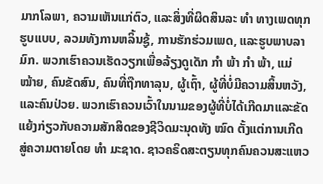ມາກໂລພາ, ຄວາມເຫັນແກ່ຕົວ, ແລະສິ່ງທີ່ຜິດສິນລະ ທຳ ທາງເພດທຸກຮູບແບບ, ລວມທັງການຫລິ້ນຊູ້, ການຮັກຮ່ວມເພດ, ແລະຮູບພາບລາມົກ. ພວກເຮົາຄວນເຮັດວຽກເພື່ອລ້ຽງດູເດັກ ກຳ ພ້າ ກຳ ພ້າ, ແມ່ ໝ້າຍ, ຄົນຂັດສົນ, ຄົນທີ່ຖືກທາລຸນ, ຜູ້ເຖົ້າ, ຜູ້ທີ່ບໍ່ມີຄວາມສິ້ນຫວັງ, ແລະຄົນປ່ວຍ. ພວກເຮົາຄວນເວົ້າໃນນາມຂອງຜູ້ທີ່ບໍ່ໄດ້ເກີດມາແລະຂັດແຍ້ງກ່ຽວກັບຄວາມສັກສິດຂອງຊີວິດມະນຸດທັງ ໝົດ ຕັ້ງແຕ່ການເກີດສູ່ຄວາມຕາຍໂດຍ ທຳ ມະຊາດ. ຊາວຄຣິດສະຕຽນທຸກຄົນຄວນສະແຫວ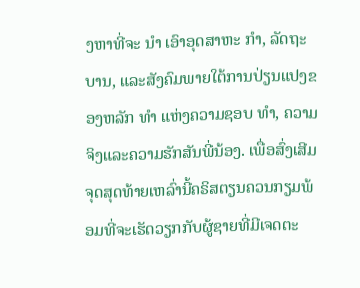ງຫາທີ່ຈະ ນຳ ເອົາອຸດສາຫະ ກຳ, ລັດຖະບານ, ແລະສັງຄົມພາຍໃຕ້ການປ່ຽນແປງຂອງຫລັກ ທຳ ແຫ່ງຄວາມຊອບ ທຳ, ຄວາມຈິງແລະຄວາມຮັກສັນພີ່ນ້ອງ. ເພື່ອສົ່ງເສີມຈຸດສຸດທ້າຍເຫລົ່ານີ້ຄຣິສຕຽນຄວນກຽມພ້ອມທີ່ຈະເຮັດວຽກກັບຜູ້ຊາຍທີ່ມີເຈດຕະ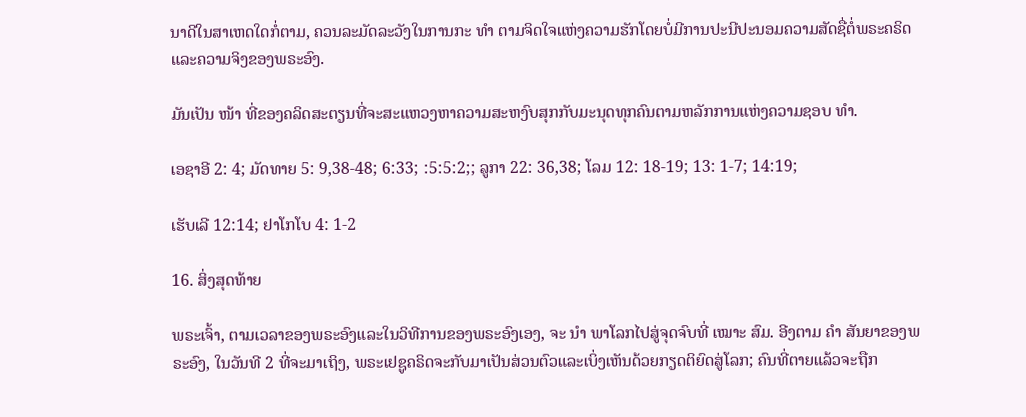ນາດີໃນສາເຫດໃດກໍ່ຕາມ, ຄວນລະມັດລະວັງໃນການກະ ທຳ ຕາມຈິດໃຈແຫ່ງຄວາມຮັກໂດຍບໍ່ມີການປະນີປະນອມຄວາມສັດຊື່ຕໍ່ພຣະຄຣິດແລະຄວາມຈິງຂອງພຣະອົງ.

ມັນເປັນ ໜ້າ ທີ່ຂອງຄລິດສະຕຽນທີ່ຈະສະແຫວງຫາຄວາມສະຫງົບສຸກກັບມະນຸດທຸກຄົນຕາມຫລັກການແຫ່ງຄວາມຊອບ ທຳ.

ເອຊາອີ 2: 4; ມັດທາຍ 5: 9,38-48; 6:33; :5:5:2;; ລູກາ 22: 36,38; ໂລມ 12: 18-19; 13: 1-7; 14:19;

ເຮັບເລີ 12:14; ຢາໂກໂບ 4: 1-2

16. ສິ່ງສຸດທ້າຍ

ພຣະເຈົ້າ, ຕາມເວລາຂອງພຣະອົງແລະໃນວິທີການຂອງພຣະອົງເອງ, ຈະ ນຳ ພາໂລກໄປສູ່ຈຸດຈົບທີ່ ເໝາະ ສົມ. ອີງຕາມ ຄຳ ສັນຍາຂອງພຣະອົງ, ໃນວັນທີ 2 ທີ່ຈະມາເຖິງ, ພຣະເຢຊູຄຣິດຈະກັບມາເປັນສ່ວນຕົວແລະເບິ່ງເຫັນດ້ວຍກຽດຕິຍົດສູ່ໂລກ; ຄົນທີ່ຕາຍແລ້ວຈະຖືກ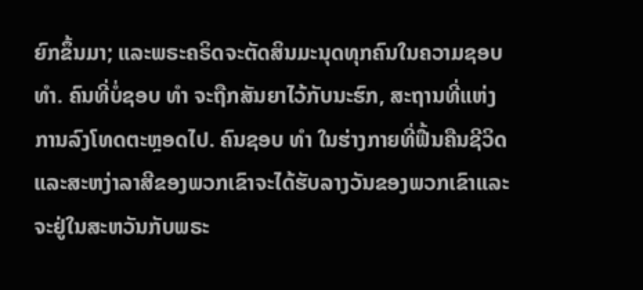ຍົກຂຶ້ນມາ; ແລະພຣະຄຣິດຈະຕັດສິນມະນຸດທຸກຄົນໃນຄວາມຊອບ ທຳ. ຄົນທີ່ບໍ່ຊອບ ທຳ ຈະຖືກສັນຍາໄວ້ກັບນະຮົກ, ສະຖານທີ່ແຫ່ງການລົງໂທດຕະຫຼອດໄປ. ຄົນຊອບ ທຳ ໃນຮ່າງກາຍທີ່ຟື້ນຄືນຊີວິດແລະສະຫງ່າລາສີຂອງພວກເຂົາຈະໄດ້ຮັບລາງວັນຂອງພວກເຂົາແລະຈະຢູ່ໃນສະຫວັນກັບພຣະ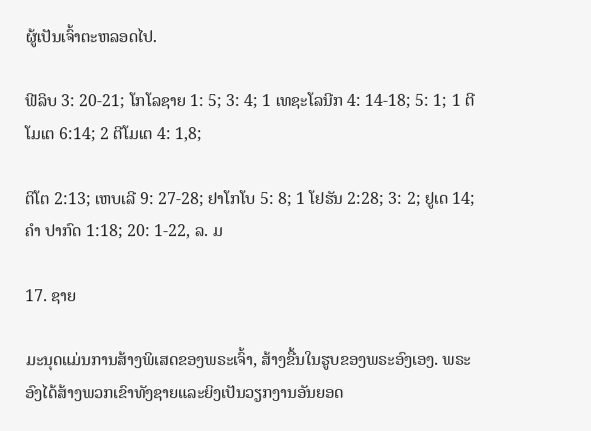ຜູ້ເປັນເຈົ້າຕະຫລອດໄປ.

ຟີລິບ 3: 20-21; ໂກໂລຊາຍ 1: 5; 3: 4; 1 ເທຊະໂລນີກ 4: 14-18; 5: 1; 1 ຕີໂມເຕ 6:14; 2 ຕີໂມເຕ 4: 1,8;

ຕິໂຕ 2:13; ເຫບເລີ 9: 27-28; ຢາໂກໂບ 5: 8; 1 ໂຢຮັນ 2:28; 3: 2; ຢູເດ 14; ຄຳ ປາກົດ 1:18; 20: 1-22, ລ. ມ

17. ຊາຍ

ມະນຸດແມ່ນການສ້າງພິເສດຂອງພຣະເຈົ້າ, ສ້າງຂື້ນໃນຮູບຂອງພຣະອົງເອງ. ພຣະອົງໄດ້ສ້າງພວກເຂົາທັງຊາຍແລະຍິງເປັນວຽກງານອັນຍອດ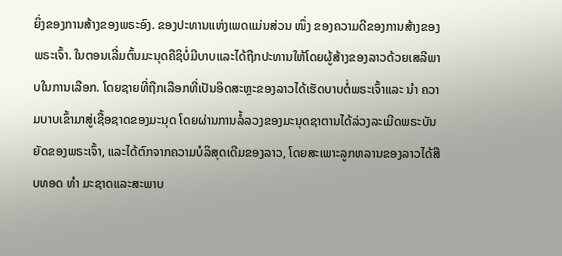ຍິ່ງຂອງການສ້າງຂອງພຣະອົງ. ຂອງປະທານແຫ່ງເພດແມ່ນສ່ວນ ໜຶ່ງ ຂອງຄວາມດີຂອງການສ້າງຂອງພຣະເຈົ້າ. ໃນຕອນເລີ່ມຕົ້ນມະນຸດຄືຊິບໍ່ມີບາບແລະໄດ້ຖືກປະທານໃຫ້ໂດຍຜູ້ສ້າງຂອງລາວດ້ວຍເສລີພາບໃນການເລືອກ. ໂດຍຊາຍທີ່ຖືກເລືອກທີ່ເປັນອິດສະຫຼະຂອງລາວໄດ້ເຮັດບາບຕໍ່ພຣະເຈົ້າແລະ ນຳ ຄວາມບາບເຂົ້າມາສູ່ເຊື້ອຊາດຂອງມະນຸດ ໂດຍຜ່ານການລໍ້ລວງຂອງມະນຸດຊາຕານໄດ້ລ່ວງລະເມີດພຣະບັນຍັດຂອງພຣະເຈົ້າ, ແລະໄດ້ຕົກຈາກຄວາມບໍລິສຸດເດີມຂອງລາວ, ໂດຍສະເພາະລູກຫລານຂອງລາວໄດ້ສືບທອດ ທຳ ມະຊາດແລະສະພາບ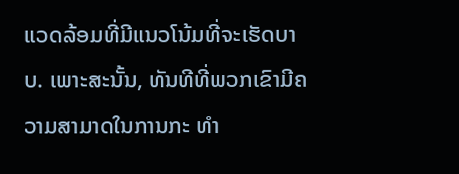ແວດລ້ອມທີ່ມີແນວໂນ້ມທີ່ຈະເຮັດບາບ. ເພາະສະນັ້ນ, ທັນທີທີ່ພວກເຂົາມີຄວາມສາມາດໃນການກະ ທຳ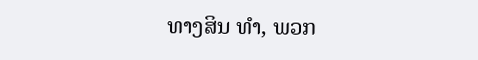ທາງສິນ ທຳ, ພວກ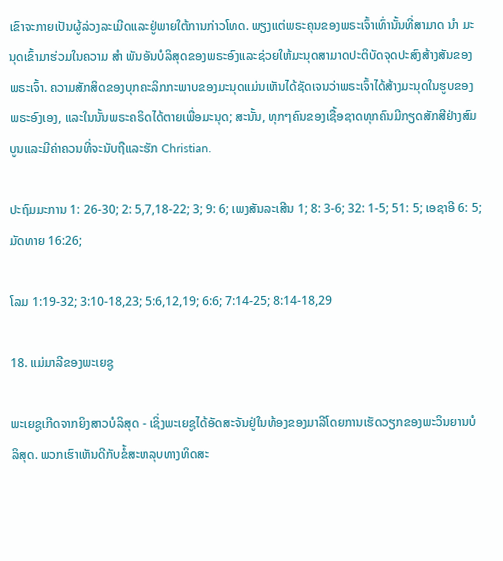ເຂົາຈະກາຍເປັນຜູ້ລ່ວງລະເມີດແລະຢູ່ພາຍໃຕ້ການກ່າວໂທດ. ພຽງແຕ່ພຣະຄຸນຂອງພຣະເຈົ້າເທົ່ານັ້ນທີ່ສາມາດ ນຳ ມະນຸດເຂົ້າມາຮ່ວມໃນຄວາມ ສຳ ພັນອັນບໍລິສຸດຂອງພຣະອົງແລະຊ່ວຍໃຫ້ມະນຸດສາມາດປະຕິບັດຈຸດປະສົງສ້າງສັນຂອງພຣະເຈົ້າ. ຄວາມສັກສິດຂອງບຸກຄະລິກກະພາບຂອງມະນຸດແມ່ນເຫັນໄດ້ຊັດເຈນວ່າພຣະເຈົ້າໄດ້ສ້າງມະນຸດໃນຮູບຂອງພຣະອົງເອງ, ແລະໃນນັ້ນພຣະຄຣິດໄດ້ຕາຍເພື່ອມະນຸດ; ສະນັ້ນ, ທຸກໆຄົນຂອງເຊື້ອຊາດທຸກຄົນມີກຽດສັກສີຢ່າງສົມບູນແລະມີຄ່າຄວນທີ່ຈະນັບຖືແລະຮັກ Christian.

ປະຖົມມະການ 1: 26-30; 2: 5,7,18-22; 3; 9: 6; ເພງສັນລະເສີນ 1; 8: 3-6; 32: 1-5; 51: 5; ເອຊາອີ 6: 5; ມັດທາຍ 16:26;

ໂລມ 1:19-32; 3:10-18,23; 5:6,12,19; 6:6; 7:14-25; 8:14-18,29

18. ແມ່ມາລີຂອງພະເຍຊູ

ພະເຍຊູເກີດຈາກຍິງສາວບໍລິສຸດ - ເຊິ່ງພະເຍຊູໄດ້ອັດສະຈັນຢູ່ໃນທ້ອງຂອງມາລີໂດຍການເຮັດວຽກຂອງພະວິນຍານບໍລິສຸດ. ພວກເຮົາເຫັນດີກັບຂໍ້ສະຫລຸບທາງທິດສະ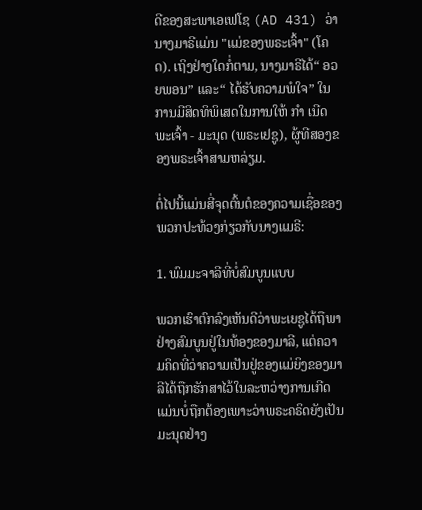ດີຂອງສະພາເອເຟໂຊ (AD 431) ວ່ານາງມາຣີແມ່ນ "ແມ່ຂອງພຣະເຈົ້າ" (ໂຄດ). ເຖິງຢ່າງໃດກໍ່ຕາມ, ນາງມາຣີໄດ້“ ອວຍພອນ” ແລະ“ ໄດ້ຮັບຄວາມພໍໃຈ” ໃນການມີສິດທິພິເສດໃນການໃຫ້ ກຳ ເນີດພະເຈົ້າ - ມະນຸດ (ພຣະເຢຊູ), ຜູ້ທີສອງຂອງພຣະເຈົ້າສາມຫລ່ຽມ.

ຕໍ່ໄປນີ້ແມ່ນສີ່ຈຸດຕົ້ນຕໍຂອງຄວາມເຊື່ອຂອງພວກປະທ້ວງກ່ຽວກັບນາງແມຣີ:

1. ພົມມະຈາລີທີ່ບໍ່ສົມບູນແບບ

ພວກເຮົາຕົກລົງເຫັນດີວ່າພະເຍຊູໄດ້ຖືພາຢ່າງສົມບູນຢູ່ໃນທ້ອງຂອງມາລີ, ແຕ່ຄວາມຄິດທີ່ວ່າຄວາມເປັນຢູ່ຂອງແມ່ຍິງຂອງມາລີໄດ້ຖືກຮັກສາໄວ້ໃນລະຫວ່າງການເກີດແມ່ນບໍ່ຖືກຕ້ອງເພາະວ່າພຣະຄຣິດຍັງເປັນມະນຸດຢ່າງ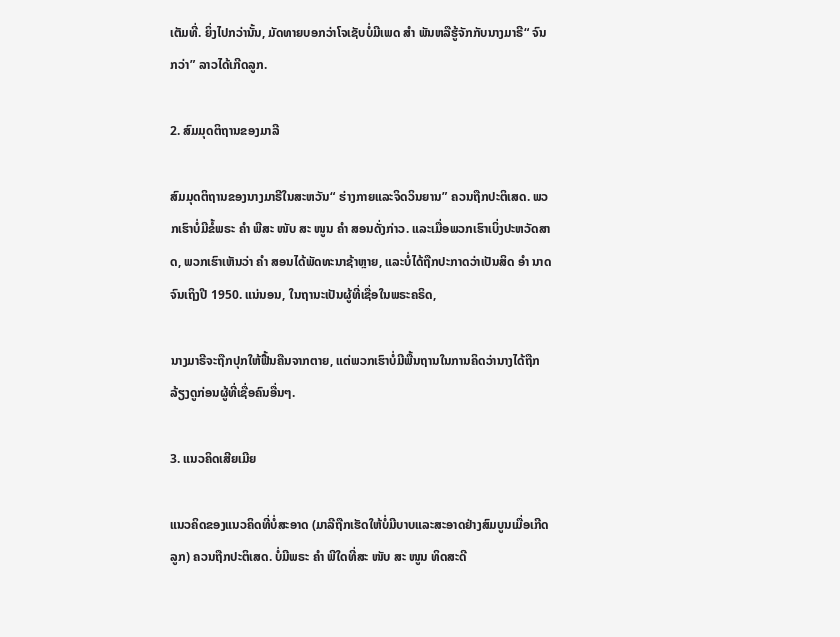ເຕັມທີ່. ຍິ່ງໄປກວ່ານັ້ນ, ມັດທາຍບອກວ່າໂຈເຊັບບໍ່ມີເພດ ສຳ ພັນຫລືຮູ້ຈັກກັບນາງມາຣີ“ ຈົນກວ່າ” ລາວໄດ້ເກີດລູກ.

2. ສົມມຸດຕິຖານຂອງມາລີ

ສົມມຸດຕິຖານຂອງນາງມາຣີໃນສະຫວັນ“ ຮ່າງກາຍແລະຈິດວິນຍານ” ຄວນຖືກປະຕິເສດ. ພວກເຮົາບໍ່ມີຂໍ້ພຣະ ຄຳ ພີສະ ໜັບ ສະ ໜູນ ຄຳ ສອນດັ່ງກ່າວ. ແລະເມື່ອພວກເຮົາເບິ່ງປະຫວັດສາດ, ພວກເຮົາເຫັນວ່າ ຄຳ ສອນໄດ້ພັດທະນາຊ້າຫຼາຍ, ແລະບໍ່ໄດ້ຖືກປະກາດວ່າເປັນສິດ ອຳ ນາດຈົນເຖິງປີ 1950. ແນ່ນອນ, ໃນຖານະເປັນຜູ້ທີ່ເຊື່ອໃນພຣະຄຣິດ,

ນາງມາຣີຈະຖືກປຸກໃຫ້ຟື້ນຄືນຈາກຕາຍ, ແຕ່ພວກເຮົາບໍ່ມີພື້ນຖານໃນການຄິດວ່ານາງໄດ້ຖືກລ້ຽງດູກ່ອນຜູ້ທີ່ເຊື່ອຄົນອື່ນໆ.

3. ແນວຄິດເສີຍເມີຍ

ແນວຄິດຂອງແນວຄິດທີ່ບໍ່ສະອາດ (ມາລີຖືກເຮັດໃຫ້ບໍ່ມີບາບແລະສະອາດຢ່າງສົມບູນເມື່ອເກີດລູກ) ຄວນຖືກປະຕິເສດ. ບໍ່ມີພຣະ ຄຳ ພີໃດທີ່ສະ ໜັບ ສະ ໜູນ ທິດສະດີ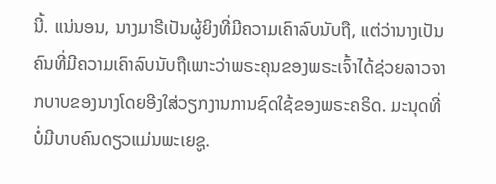ນີ້. ແນ່ນອນ, ນາງມາຣີເປັນຜູ້ຍິງທີ່ມີຄວາມເຄົາລົບນັບຖື, ແຕ່ວ່ານາງເປັນຄົນທີ່ມີຄວາມເຄົາລົບນັບຖືເພາະວ່າພຣະຄຸນຂອງພຣະເຈົ້າໄດ້ຊ່ວຍລາວຈາກບາບຂອງນາງໂດຍອີງໃສ່ວຽກງານການຊົດໃຊ້ຂອງພຣະຄຣິດ. ມະນຸດທີ່ບໍ່ມີບາບຄົນດຽວແມ່ນພະເຍຊູ.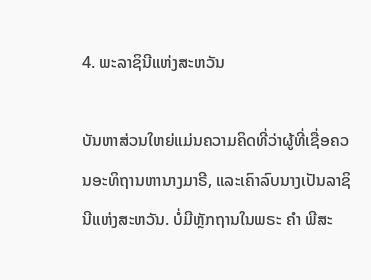4. ພະລາຊິນີແຫ່ງສະຫວັນ

ບັນຫາສ່ວນໃຫຍ່ແມ່ນຄວາມຄິດທີ່ວ່າຜູ້ທີ່ເຊື່ອຄວນອະທິຖານຫານາງມາຣີ, ແລະເຄົາລົບນາງເປັນລາຊິນີແຫ່ງສະຫວັນ. ບໍ່ມີຫຼັກຖານໃນພຣະ ຄຳ ພີສະ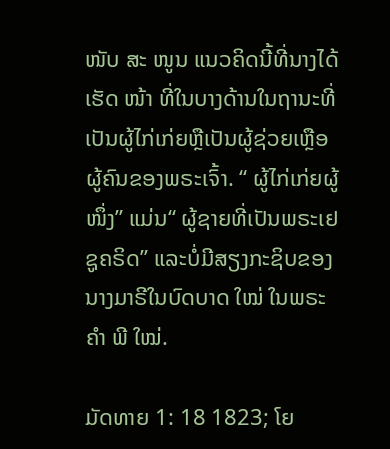ໜັບ ສະ ໜູນ ແນວຄິດນີ້ທີ່ນາງໄດ້ເຮັດ ໜ້າ ທີ່ໃນບາງດ້ານໃນຖານະທີ່ເປັນຜູ້ໄກ່ເກ່ຍຫຼືເປັນຜູ້ຊ່ວຍເຫຼືອຜູ້ຄົນຂອງພຣະເຈົ້າ. “ ຜູ້ໄກ່ເກ່ຍຜູ້ ໜຶ່ງ” ແມ່ນ“ ຜູ້ຊາຍທີ່ເປັນພຣະເຢຊູຄຣິດ” ແລະບໍ່ມີສຽງກະຊິບຂອງນາງມາຣີໃນບົດບາດ ໃໝ່ ໃນພຣະ ຄຳ ພີ ໃໝ່.

ມັດທາຍ 1: 18 1823; ໂຍ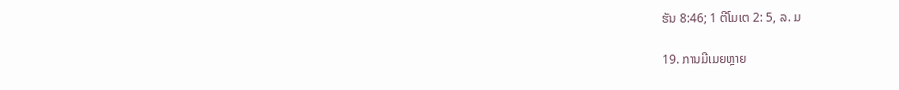ຮັນ 8:46; 1 ຕີໂມເຕ 2: 5, ລ. ມ

19. ການມີເມຍຫຼາຍ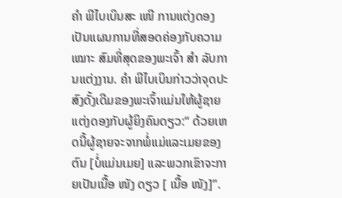ຄຳ ພີໄບເບິນສະ ເໜີ ການແຕ່ງດອງເປັນແຜນການທີ່ສອດຄ່ອງກັບຄວາມ ເໝາະ ສົມທີ່ສຸດຂອງພະເຈົ້າ ສຳ ລັບການແຕ່ງງານ. ຄຳ ພີໄບເບິນກ່າວວ່າຈຸດປະສົງດັ້ງເດີມຂອງພະເຈົ້າແມ່ນໃຫ້ຜູ້ຊາຍແຕ່ງດອງກັບຜູ້ຍິງຄົນດຽວ:“ ດ້ວຍເຫດນີ້ຜູ້ຊາຍຈະຈາກພໍ່ແມ່ແລະເມຍຂອງຕົນ [ບໍ່ແມ່ນເມຍ] ແລະພວກເຂົາຈະກາຍເປັນເນື້ອ ໜັງ ດຽວ [ ເນື້ອ ໜັງ]”.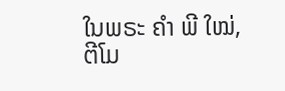ໃນພຣະ ຄຳ ພີ ໃໝ່, ຕີໂມ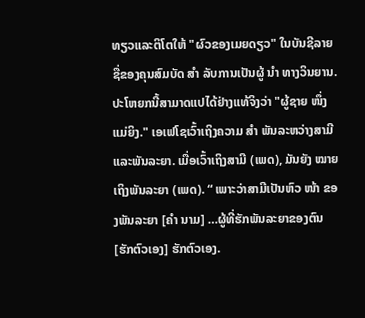ທຽວແລະຕິໂຕໃຫ້ "ຜົວຂອງເມຍດຽວ" ໃນບັນຊີລາຍຊື່ຂອງຄຸນສົມບັດ ສຳ ລັບການເປັນຜູ້ ນຳ ທາງວິນຍານ. ປະໂຫຍກນີ້ສາມາດແປໄດ້ຢ່າງແທ້ຈິງວ່າ "ຜູ້ຊາຍ ໜຶ່ງ ແມ່ຍິງ." ເອເຟໂຊເວົ້າເຖິງຄວາມ ສຳ ພັນລະຫວ່າງສາມີແລະພັນລະຍາ. ເມື່ອເວົ້າເຖິງສາມີ (ເພດ), ມັນຍັງ ໝາຍ ເຖິງພັນລະຍາ (ເພດ). “ ເພາະວ່າສາມີເປັນຫົວ ໜ້າ ຂອງພັນລະຍາ [ຄຳ ນາມ] …ຜູ້ທີ່ຮັກພັນລະຍາຂອງຕົນ [ຮັກຕົວເອງ] ຮັກຕົວເອງ.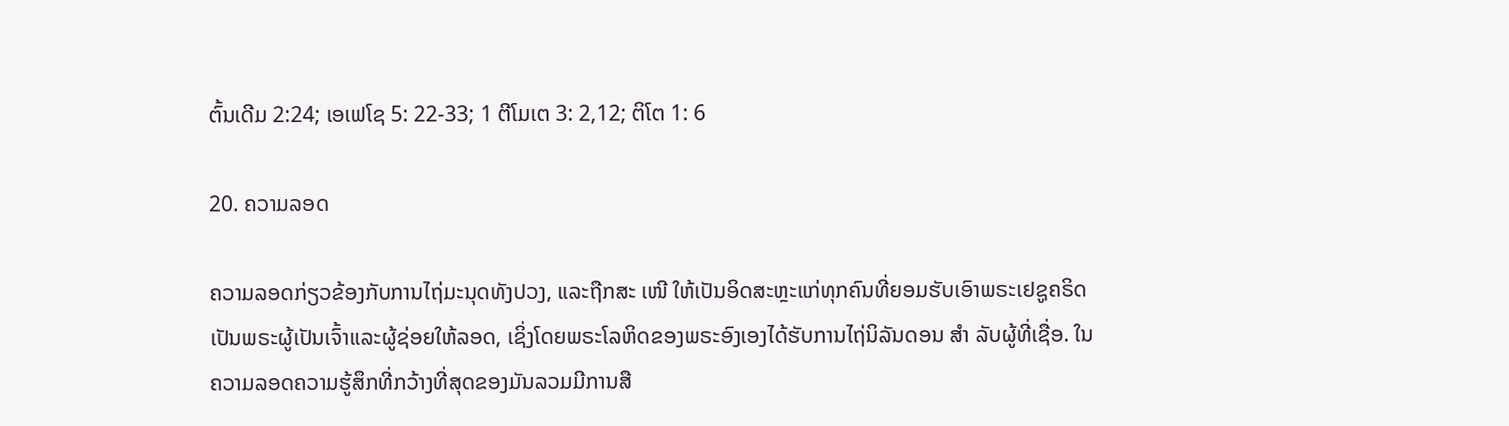ຕົ້ນເດີມ 2:24; ເອເຟໂຊ 5: 22-33; 1 ຕີໂມເຕ 3: 2,12; ຕິໂຕ 1: 6

20. ຄວາມລອດ

ຄວາມລອດກ່ຽວຂ້ອງກັບການໄຖ່ມະນຸດທັງປວງ, ແລະຖືກສະ ເໜີ ໃຫ້ເປັນອິດສະຫຼະແກ່ທຸກຄົນທີ່ຍອມຮັບເອົາພຣະເຢຊູຄຣິດເປັນພຣະຜູ້ເປັນເຈົ້າແລະຜູ້ຊ່ອຍໃຫ້ລອດ, ເຊິ່ງໂດຍພຣະໂລຫິດຂອງພຣະອົງເອງໄດ້ຮັບການໄຖ່ນິລັນດອນ ສຳ ລັບຜູ້ທີ່ເຊື່ອ. ໃນຄວາມລອດຄວາມຮູ້ສຶກທີ່ກວ້າງທີ່ສຸດຂອງມັນລວມມີການສື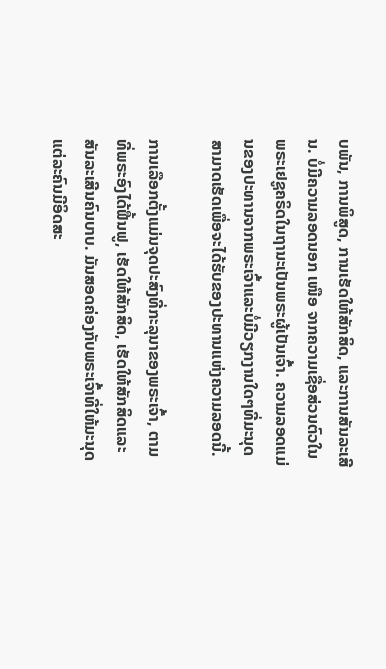ບພັນ, ການພິສູດ, ການເຮັດໃຫ້ສັກສິດ, ແລະການສັນລະເສີນ. ບໍ່ມີຄວາມລອດນອກ ເໜືອ ຈາກຄວາມເຊື່ອສ່ວນຕົວໃນພຣະເຢຊູຄຣິດໃນຖານະເປັນພຣະຜູ້ເປັນເຈົ້າ. ຄວາມລອດແມ່ນຂອງປະທານຈາກພຣະເຈົ້າແລະບໍ່ມີວຽກງານໃດໆທີ່ມະນຸດສາມາດເຮັດເພື່ອຈະໄດ້ຮັບຂອງປະທານແຫ່ງຄວາມລອດນີ້.

ການເລືອກຕັ້ງແມ່ນຈຸດປະສົງທີ່ກະລຸນາຂອງພຣະເຈົ້າ, ຕາມທີ່ພຣະອົງໄດ້ຟື້ນຟູ, ເຮັດໃຫ້ສັກສິດ, ເຮັດໃຫ້ສັກສິດແລະສັນລະເສີນຄົນບາບ. ມັນສອດຄ່ອງກັບພຣະເຈົ້າທີ່ໃຫ້ມະນຸດແຕ່ລະຄົນມີອິດສະ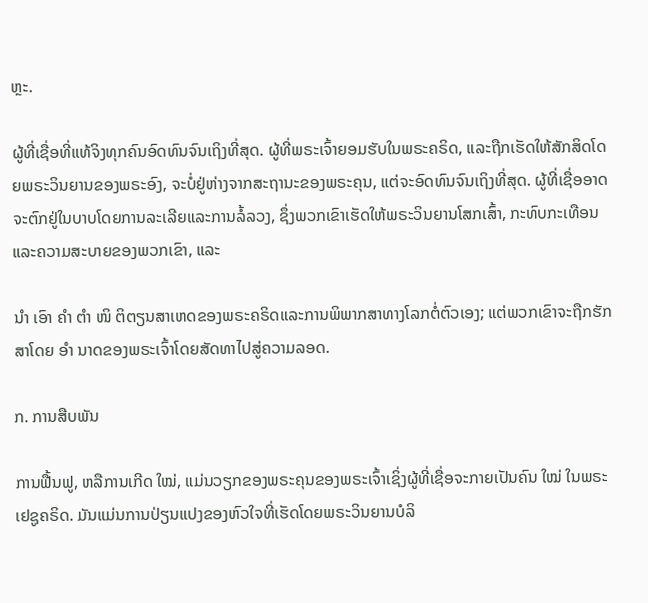ຫຼະ.

ຜູ້ທີ່ເຊື່ອທີ່ແທ້ຈິງທຸກຄົນອົດທົນຈົນເຖິງທີ່ສຸດ. ຜູ້ທີ່ພຣະເຈົ້າຍອມຮັບໃນພຣະຄຣິດ, ແລະຖືກເຮັດໃຫ້ສັກສິດໂດຍພຣະວິນຍານຂອງພຣະອົງ, ຈະບໍ່ຢູ່ຫ່າງຈາກສະຖານະຂອງພຣະຄຸນ, ແຕ່ຈະອົດທົນຈົນເຖິງທີ່ສຸດ. ຜູ້ທີ່ເຊື່ອອາດຈະຕົກຢູ່ໃນບາບໂດຍການລະເລີຍແລະການລໍ້ລວງ, ຊຶ່ງພວກເຂົາເຮັດໃຫ້ພຣະວິນຍານໂສກເສົ້າ, ກະທົບກະເທືອນແລະຄວາມສະບາຍຂອງພວກເຂົາ, ແລະ

ນຳ ເອົາ ຄຳ ຕຳ ໜິ ຕິຕຽນສາເຫດຂອງພຣະຄຣິດແລະການພິພາກສາທາງໂລກຕໍ່ຕົວເອງ; ແຕ່ພວກເຂົາຈະຖືກຮັກສາໂດຍ ອຳ ນາດຂອງພຣະເຈົ້າໂດຍສັດທາໄປສູ່ຄວາມລອດ.

ກ. ການສືບພັນ

ການຟື້ນຟູ, ຫລືການເກີດ ໃໝ່, ແມ່ນວຽກຂອງພຣະຄຸນຂອງພຣະເຈົ້າເຊິ່ງຜູ້ທີ່ເຊື່ອຈະກາຍເປັນຄົນ ໃໝ່ ໃນພຣະເຢຊູຄຣິດ. ມັນແມ່ນການປ່ຽນແປງຂອງຫົວໃຈທີ່ເຮັດໂດຍພຣະວິນຍານບໍລິ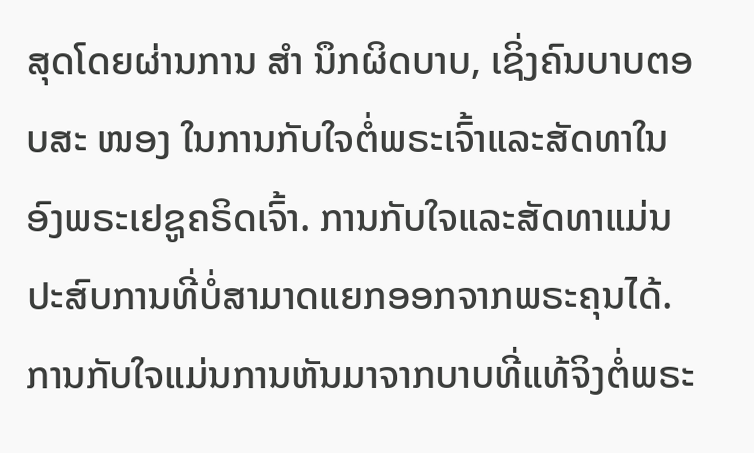ສຸດໂດຍຜ່ານການ ສຳ ນຶກຜິດບາບ, ເຊິ່ງຄົນບາບຕອບສະ ໜອງ ໃນການກັບໃຈຕໍ່ພຣະເຈົ້າແລະສັດທາໃນອົງພຣະເຢຊູຄຣິດເຈົ້າ. ການກັບໃຈແລະສັດທາແມ່ນປະສົບການທີ່ບໍ່ສາມາດແຍກອອກຈາກພຣະຄຸນໄດ້. ການກັບໃຈແມ່ນການຫັນມາຈາກບາບທີ່ແທ້ຈິງຕໍ່ພຣະ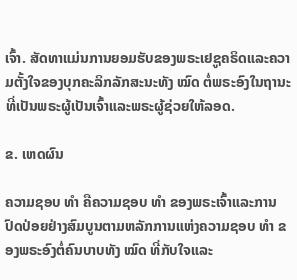ເຈົ້າ. ສັດທາແມ່ນການຍອມຮັບຂອງພຣະເຢຊູຄຣິດແລະຄວາມຕັ້ງໃຈຂອງບຸກຄະລິກລັກສະນະທັງ ໝົດ ຕໍ່ພຣະອົງໃນຖານະທີ່ເປັນພຣະຜູ້ເປັນເຈົ້າແລະພຣະຜູ້ຊ່ວຍໃຫ້ລອດ.

ຂ. ເຫດຜົນ

ຄວາມຊອບ ທຳ ຄືຄວາມຊອບ ທຳ ຂອງພຣະເຈົ້າແລະການປົດປ່ອຍຢ່າງສົມບູນຕາມຫລັກການແຫ່ງຄວາມຊອບ ທຳ ຂອງພຣະອົງຕໍ່ຄົນບາບທັງ ໝົດ ທີ່ກັບໃຈແລະ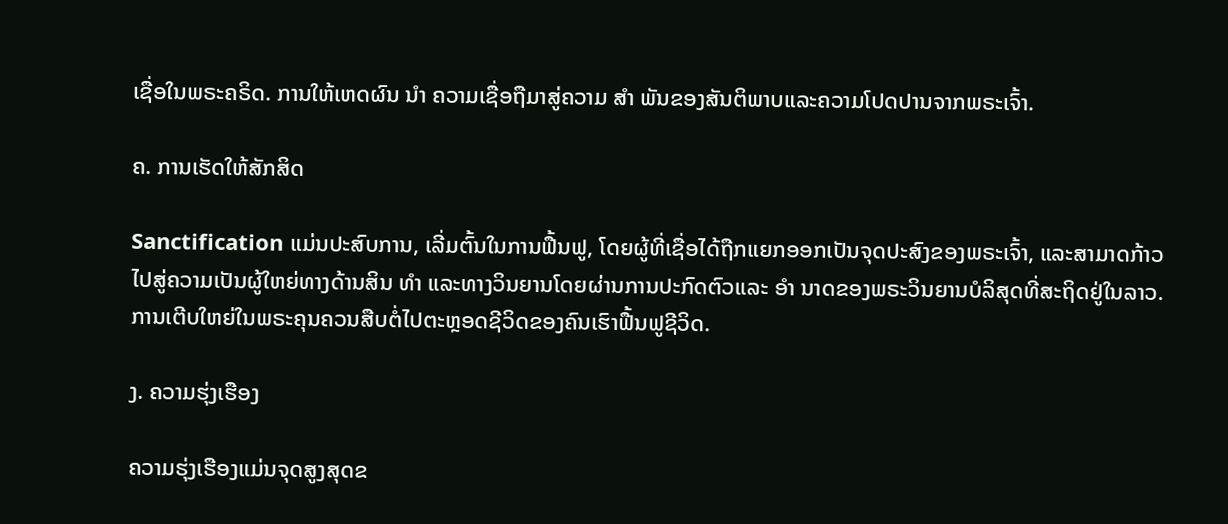ເຊື່ອໃນພຣະຄຣິດ. ການໃຫ້ເຫດຜົນ ນຳ ຄວາມເຊື່ອຖືມາສູ່ຄວາມ ສຳ ພັນຂອງສັນຕິພາບແລະຄວາມໂປດປານຈາກພຣະເຈົ້າ.

ຄ. ການເຮັດໃຫ້ສັກສິດ

Sanctification ແມ່ນປະສົບການ, ເລີ່ມຕົ້ນໃນການຟື້ນຟູ, ໂດຍຜູ້ທີ່ເຊື່ອໄດ້ຖືກແຍກອອກເປັນຈຸດປະສົງຂອງພຣະເຈົ້າ, ແລະສາມາດກ້າວໄປສູ່ຄວາມເປັນຜູ້ໃຫຍ່ທາງດ້ານສິນ ທຳ ແລະທາງວິນຍານໂດຍຜ່ານການປະກົດຕົວແລະ ອຳ ນາດຂອງພຣະວິນຍານບໍລິສຸດທີ່ສະຖິດຢູ່ໃນລາວ. ການເຕີບໃຫຍ່ໃນພຣະຄຸນຄວນສືບຕໍ່ໄປຕະຫຼອດຊີວິດຂອງຄົນເຮົາຟື້ນຟູຊີວິດ.

ງ. ຄວາມຮຸ່ງເຮືອງ

ຄວາມຮຸ່ງເຮືອງແມ່ນຈຸດສູງສຸດຂ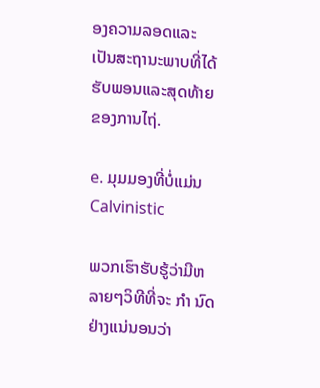ອງຄວາມລອດແລະເປັນສະຖານະພາບທີ່ໄດ້ຮັບພອນແລະສຸດທ້າຍຂອງການໄຖ່.

e. ມຸມມອງທີ່ບໍ່ແມ່ນ Calvinistic

ພວກເຮົາຮັບຮູ້ວ່າມີຫລາຍໆວິທີທີ່ຈະ ກຳ ນົດຢ່າງແນ່ນອນວ່າ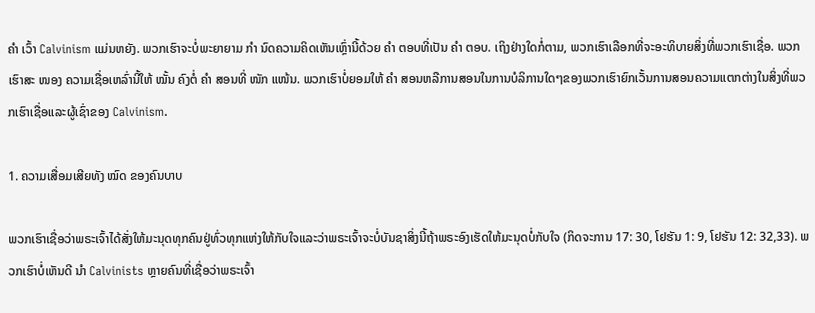ຄຳ ເວົ້າ Calvinism ແມ່ນຫຍັງ. ພວກເຮົາຈະບໍ່ພະຍາຍາມ ກຳ ນົດຄວາມຄິດເຫັນເຫຼົ່ານີ້ດ້ວຍ ຄຳ ຕອບທີ່ເປັນ ຄຳ ຕອບ. ເຖິງຢ່າງໃດກໍ່ຕາມ, ພວກເຮົາເລືອກທີ່ຈະອະທິບາຍສິ່ງທີ່ພວກເຮົາເຊື່ອ. ພວກເຮົາສະ ໜອງ ຄວາມເຊື່ອເຫລົ່ານີ້ໃຫ້ ໝັ້ນ ຄົງຕໍ່ ຄຳ ສອນທີ່ ໜັກ ແໜ້ນ. ພວກເຮົາບໍ່ຍອມໃຫ້ ຄຳ ສອນຫລືການສອນໃນການບໍລິການໃດໆຂອງພວກເຮົາຍົກເວັ້ນການສອນຄວາມແຕກຕ່າງໃນສິ່ງທີ່ພວກເຮົາເຊື່ອແລະຜູ້ເຊົ່າຂອງ Calvinism.

1. ຄວາມເສື່ອມເສີຍທັງ ໝົດ ຂອງຄົນບາບ

ພວກເຮົາເຊື່ອວ່າພຣະເຈົ້າໄດ້ສັ່ງໃຫ້ມະນຸດທຸກຄົນຢູ່ທົ່ວທຸກແຫ່ງໃຫ້ກັບໃຈແລະວ່າພຣະເຈົ້າຈະບໍ່ບັນຊາສິ່ງນີ້ຖ້າພຣະອົງເຮັດໃຫ້ມະນຸດບໍ່ກັບໃຈ (ກິດຈະການ 17: 30, ໂຢຮັນ 1: 9, ໂຢຮັນ 12: 32,33). ພວກເຮົາບໍ່ເຫັນດີ ນຳ Calvinists ຫຼາຍຄົນທີ່ເຊື່ອວ່າພຣະເຈົ້າ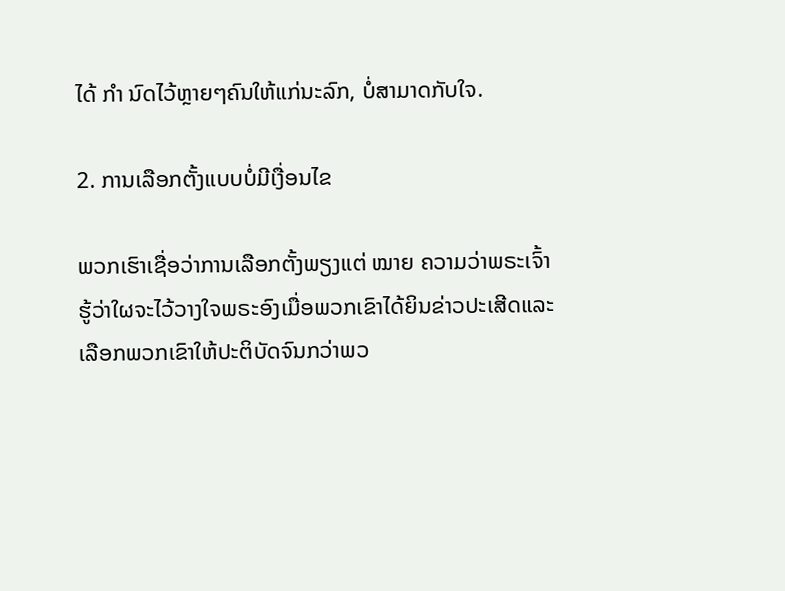ໄດ້ ກຳ ນົດໄວ້ຫຼາຍໆຄົນໃຫ້ແກ່ນະລົກ, ບໍ່ສາມາດກັບໃຈ.

2. ການເລືອກຕັ້ງແບບບໍ່ມີເງື່ອນໄຂ

ພວກເຮົາເຊື່ອວ່າການເລືອກຕັ້ງພຽງແຕ່ ໝາຍ ຄວາມວ່າພຣະເຈົ້າຮູ້ວ່າໃຜຈະໄວ້ວາງໃຈພຣະອົງເມື່ອພວກເຂົາໄດ້ຍິນຂ່າວປະເສີດແລະເລືອກພວກເຂົາໃຫ້ປະຕິບັດຈົນກວ່າພວ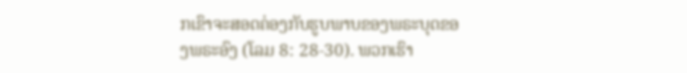ກເຂົາຈະສອດຄ່ອງກັບຮູບພາບຂອງພຣະບຸດຂອງພຣະອົງ (ໂລມ 8: 28-30). ພວກເຮົາ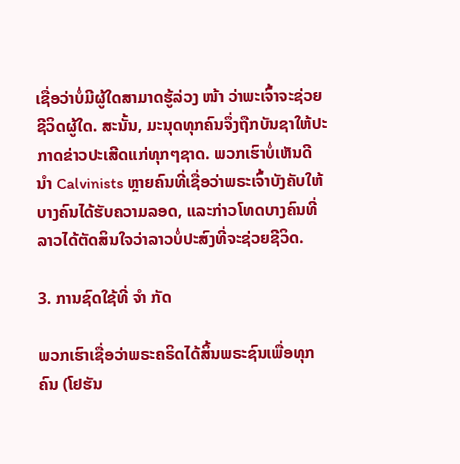ເຊື່ອວ່າບໍ່ມີຜູ້ໃດສາມາດຮູ້ລ່ວງ ໜ້າ ວ່າພະເຈົ້າຈະຊ່ວຍຊີວິດຜູ້ໃດ. ສະນັ້ນ, ມະນຸດທຸກຄົນຈຶ່ງຖືກບັນຊາໃຫ້ປະກາດຂ່າວປະເສີດແກ່ທຸກໆຊາດ. ພວກເຮົາບໍ່ເຫັນດີ ນຳ Calvinists ຫຼາຍຄົນທີ່ເຊື່ອວ່າພຣະເຈົ້າບັງຄັບໃຫ້ບາງຄົນໄດ້ຮັບຄວາມລອດ, ແລະກ່າວໂທດບາງຄົນທີ່ລາວໄດ້ຕັດສິນໃຈວ່າລາວບໍ່ປະສົງທີ່ຈະຊ່ວຍຊີວິດ.

3. ການຊົດໃຊ້ທີ່ ຈຳ ກັດ

ພວກເຮົາເຊື່ອວ່າພຣະຄຣິດໄດ້ສິ້ນພຣະຊົນເພື່ອທຸກຄົນ (ໂຢຮັນ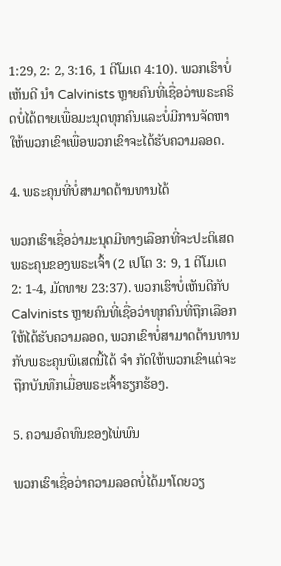1:29, 2: 2, 3:16, 1 ຕີໂມເຕ 4:10). ພວກເຮົາບໍ່ເຫັນດີ ນຳ Calvinists ຫຼາຍຄົນທີ່ເຊື່ອວ່າພຣະຄຣິດບໍ່ໄດ້ຕາຍເພື່ອມະນຸດທຸກຄົນແລະບໍ່ມີການຈັດຫາໃຫ້ພວກເຂົາເພື່ອພວກເຂົາຈະໄດ້ຮັບຄວາມລອດ.

4. ພຣະຄຸນທີ່ບໍ່ສາມາດຕ້ານທານໄດ້

ພວກເຮົາເຊື່ອວ່າມະນຸດມີທາງເລືອກທີ່ຈະປະຕິເສດພຣະຄຸນຂອງພຣະເຈົ້າ (2 ເປໂຕ 3: 9, 1 ຕີໂມເຕ 2: 1-4, ມັດທາຍ 23:37). ພວກເຮົາບໍ່ເຫັນດີກັບ Calvinists ຫຼາຍຄົນທີ່ເຊື່ອວ່າທຸກຄົນທີ່ຖືກເລືອກໃຫ້ໄດ້ຮັບຄວາມລອດ, ພວກເຂົາບໍ່ສາມາດຕ້ານທານກັບພຣະຄຸນພິເສດນີ້ໄດ້ ຈຳ ກັດໃຫ້ພວກເຂົາແຕ່ຈະຖືກບັນທືກເມື່ອພຣະເຈົ້າຮຽກຮ້ອງ.

5. ຄວາມອົດທົນຂອງໄພ່ພົນ

ພວກເຮົາເຊື່ອວ່າຄວາມລອດບໍ່ໄດ້ມາໂດຍວຽ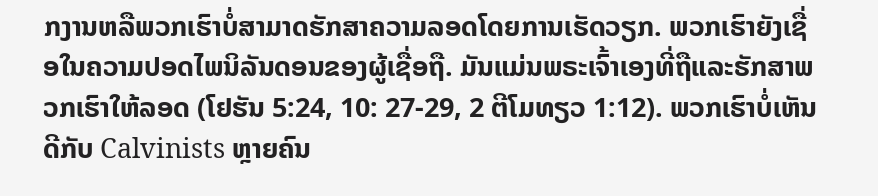ກງານຫລືພວກເຮົາບໍ່ສາມາດຮັກສາຄວາມລອດໂດຍການເຮັດວຽກ. ພວກເຮົາຍັງເຊື່ອໃນຄວາມປອດໄພນິລັນດອນຂອງຜູ້ເຊື່ອຖື. ມັນແມ່ນພຣະເຈົ້າເອງທີ່ຖືແລະຮັກສາພວກເຮົາໃຫ້ລອດ (ໂຢຮັນ 5:24, 10: 27-29, 2 ຕີໂມທຽວ 1:12). ພວກເຮົາບໍ່ເຫັນດີກັບ Calvinists ຫຼາຍຄົນ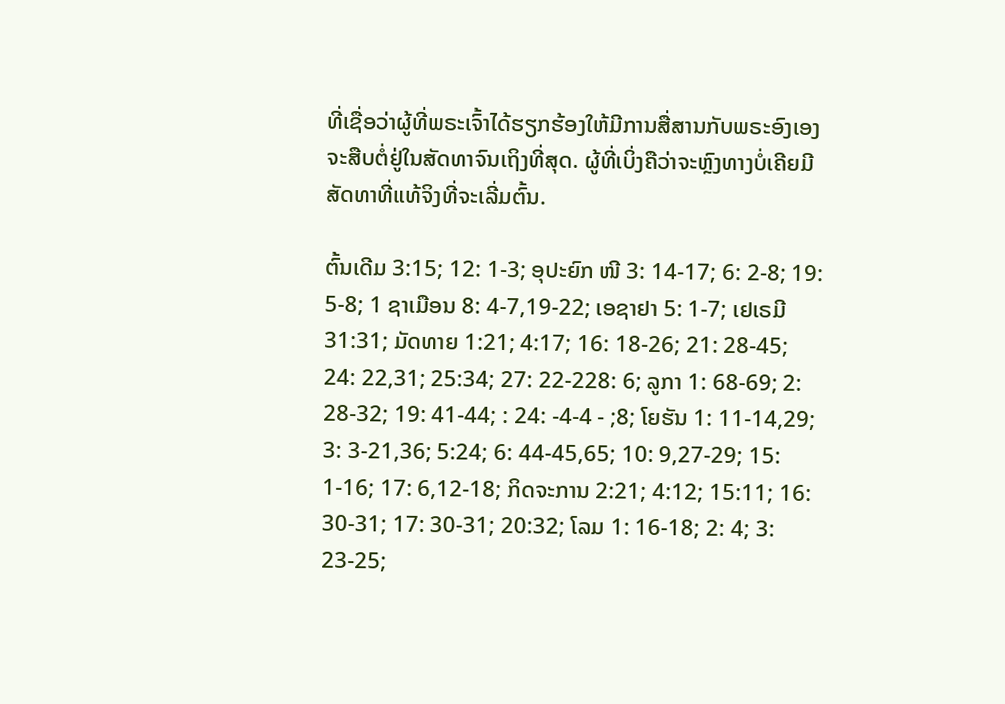ທີ່ເຊື່ອວ່າຜູ້ທີ່ພຣະເຈົ້າໄດ້ຮຽກຮ້ອງໃຫ້ມີການສື່ສານກັບພຣະອົງເອງຈະສືບຕໍ່ຢູ່ໃນສັດທາຈົນເຖິງທີ່ສຸດ. ຜູ້ທີ່ເບິ່ງຄືວ່າຈະຫຼົງທາງບໍ່ເຄີຍມີສັດທາທີ່ແທ້ຈິງທີ່ຈະເລີ່ມຕົ້ນ.

ຕົ້ນເດີມ 3:15; 12: 1-3; ອຸປະຍົກ ໜີ 3: 14-17; 6: 2-8; 19: 5-8; 1 ຊາເມືອນ 8: 4-7,19-22; ເອຊາຢາ 5: 1-7; ເຢເຣມີ 31:31; ມັດທາຍ 1:21; 4:17; 16: 18-26; 21: 28-45; 24: 22,31; 25:34; 27: 22-228: 6; ລູກາ 1: 68-69; 2: 28-32; 19: 41-44; : 24: -4-4 - ;8; ໂຍຮັນ 1: 11-14,29; 3: 3-21,36; 5:24; 6: 44-45,65; 10: 9,27-29; 15: 1-16; 17: 6,12-18; ກິດຈະການ 2:21; 4:12; 15:11; 16: 30-31; 17: 30-31; 20:32; ໂລມ 1: 16-18; 2: 4; 3: 23-25;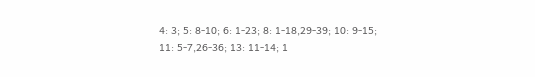4: 3; 5: 8-10; 6: 1-23; 8: 1-18,29-39; 10: 9-15; 11: 5-7,26-36; 13: 11-14; 1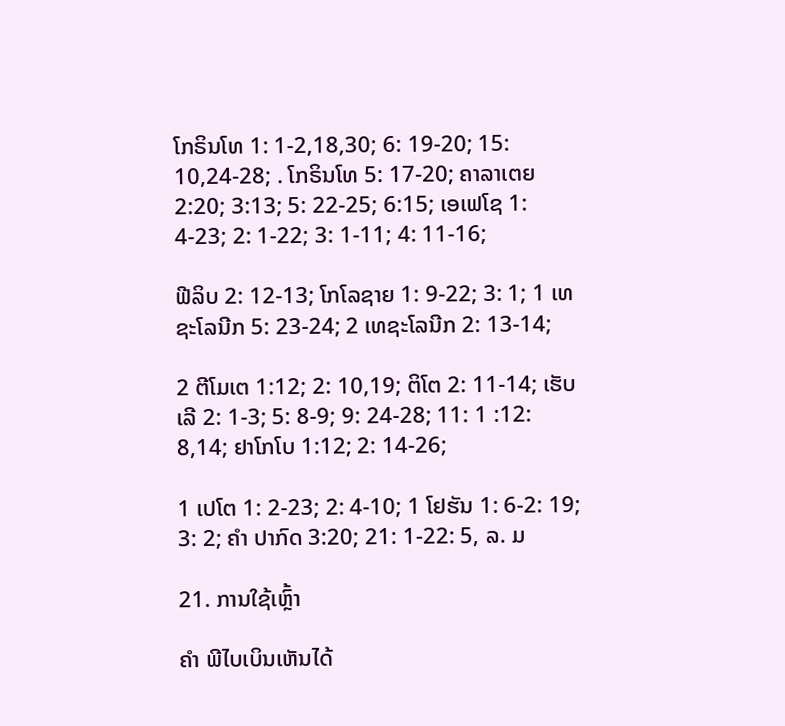ໂກຣິນໂທ 1: 1-2,18,30; 6: 19-20; 15: 10,24-28; . ໂກຣິນໂທ 5: 17-20; ຄາລາເຕຍ 2:20; 3:13; 5: 22-25; 6:15; ເອເຟໂຊ 1: 4-23; 2: 1-22; 3: 1-11; 4: 11-16;

ຟີລິບ 2: 12-13; ໂກໂລຊາຍ 1: 9-22; 3: 1; 1 ເທຊະໂລນີກ 5: 23-24; 2 ເທຊະໂລນີກ 2: 13-14;

2 ຕີໂມເຕ 1:12; 2: 10,19; ຕິໂຕ 2: 11-14; ເຮັບເລີ 2: 1-3; 5: 8-9; 9: 24-28; 11: 1 :12: 8,14; ຢາໂກໂບ 1:12; 2: 14-26;

1 ເປໂຕ 1: 2-23; 2: 4-10; 1 ໂຢຮັນ 1: 6-2: 19; 3: 2; ຄຳ ປາກົດ 3:20; 21: 1-22: 5, ລ. ມ

21. ການໃຊ້ເຫຼົ້າ

ຄຳ ພີໄບເບິນເຫັນໄດ້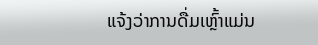ແຈ້ງວ່າການດື່ມເຫຼົ້າແມ່ນ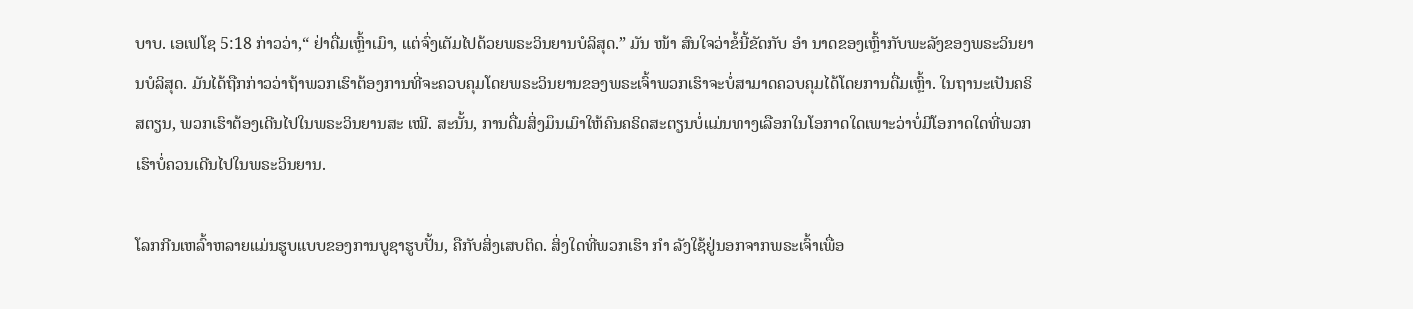ບາບ. ເອເຟໂຊ 5:18 ກ່າວວ່າ,“ ຢ່າດື່ມເຫຼົ້າເມົາ, ແຕ່ຈົ່ງເຕັມໄປດ້ວຍພຣະວິນຍານບໍລິສຸດ.” ມັນ ໜ້າ ສົນໃຈວ່າຂໍ້ນີ້ຂັດກັບ ອຳ ນາດຂອງເຫຼົ້າກັບພະລັງຂອງພຣະວິນຍານບໍລິສຸດ. ມັນໄດ້ຖືກກ່າວວ່າຖ້າພວກເຮົາຕ້ອງການທີ່ຈະຄວບຄຸມໂດຍພຣະວິນຍານຂອງພຣະເຈົ້າພວກເຮົາຈະບໍ່ສາມາດຄວບຄຸມໄດ້ໂດຍການດື່ມເຫຼົ້າ. ໃນຖານະເປັນຄຣິສຕຽນ, ພວກເຮົາຕ້ອງເດີນໄປໃນພຣະວິນຍານສະ ເໝີ. ສະນັ້ນ, ການດື່ມສິ່ງມຶນເມົາໃຫ້ຄົນຄຣິດສະຕຽນບໍ່ແມ່ນທາງເລືອກໃນໂອກາດໃດເພາະວ່າບໍ່ມີໂອກາດໃດທີ່ພວກເຮົາບໍ່ຄວນເດີນໄປໃນພຣະວິນຍານ.

ໂລກກີນເຫລົ້າຫລາຍແມ່ນຮູບແບບຂອງການບູຊາຮູບປັ້ນ, ຄືກັບສິ່ງເສບຕິດ. ສິ່ງໃດທີ່ພວກເຮົາ ກຳ ລັງໃຊ້ຢູ່ນອກຈາກພຣະເຈົ້າເພື່ອ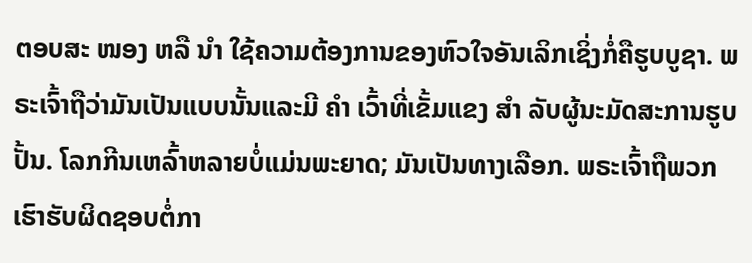ຕອບສະ ໜອງ ຫລື ນຳ ໃຊ້ຄວາມຕ້ອງການຂອງຫົວໃຈອັນເລິກເຊິ່ງກໍ່ຄືຮູບບູຊາ. ພຣະເຈົ້າຖືວ່າມັນເປັນແບບນັ້ນແລະມີ ຄຳ ເວົ້າທີ່ເຂັ້ມແຂງ ສຳ ລັບຜູ້ນະມັດສະການຮູບປັ້ນ. ໂລກກີນເຫລົ້າຫລາຍບໍ່ແມ່ນພະຍາດ; ມັນເປັນທາງເລືອກ. ພຣະເຈົ້າຖືພວກເຮົາຮັບຜິດຊອບຕໍ່ກາ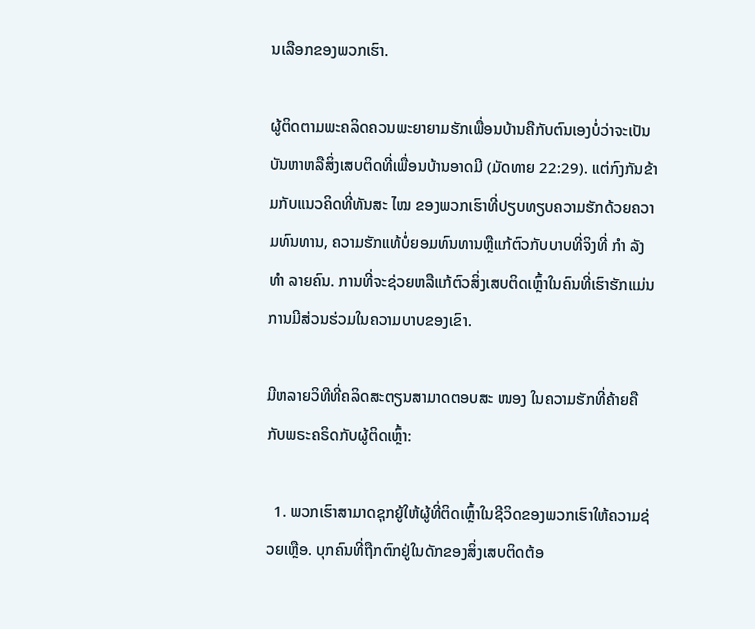ນເລືອກຂອງພວກເຮົາ.

ຜູ້ຕິດຕາມພະຄລິດຄວນພະຍາຍາມຮັກເພື່ອນບ້ານຄືກັບຕົນເອງບໍ່ວ່າຈະເປັນບັນຫາຫລືສິ່ງເສບຕິດທີ່ເພື່ອນບ້ານອາດມີ (ມັດທາຍ 22:29). ແຕ່ກົງກັນຂ້າມກັບແນວຄິດທີ່ທັນສະ ໄໝ ຂອງພວກເຮົາທີ່ປຽບທຽບຄວາມຮັກດ້ວຍຄວາມທົນທານ, ຄວາມຮັກແທ້ບໍ່ຍອມທົນທານຫຼືແກ້ຕົວກັບບາບທີ່ຈິງທີ່ ກຳ ລັງ ທຳ ລາຍຄົນ. ການທີ່ຈະຊ່ວຍຫລືແກ້ຕົວສິ່ງເສບຕິດເຫຼົ້າໃນຄົນທີ່ເຮົາຮັກແມ່ນການມີສ່ວນຮ່ວມໃນຄວາມບາບຂອງເຂົາ.

ມີຫລາຍວິທີທີ່ຄລິດສະຕຽນສາມາດຕອບສະ ໜອງ ໃນຄວາມຮັກທີ່ຄ້າຍຄືກັບພຣະຄຣິດກັບຜູ້ຕິດເຫຼົ້າ:

  1. ພວກເຮົາສາມາດຊຸກຍູ້ໃຫ້ຜູ້ທີ່ຕິດເຫຼົ້າໃນຊີວິດຂອງພວກເຮົາໃຫ້ຄວາມຊ່ວຍເຫຼືອ. ບຸກຄົນທີ່ຖືກຕົກຢູ່ໃນດັກຂອງສິ່ງເສບຕິດຕ້ອ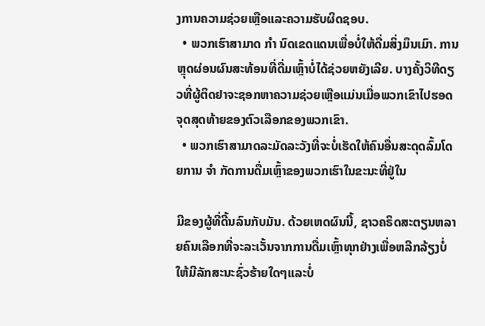ງການຄວາມຊ່ວຍເຫຼືອແລະຄວາມຮັບຜິດຊອບ.
  • ພວກເຮົາສາມາດ ກຳ ນົດເຂດແດນເພື່ອບໍ່ໃຫ້ດື່ມສິ່ງມຶນເມົາ. ການຫຼຸດຜ່ອນຜົນສະທ້ອນທີ່ດື່ມເຫຼົ້າບໍ່ໄດ້ຊ່ວຍຫຍັງເລີຍ. ບາງຄັ້ງວິທີດຽວທີ່ຜູ້ຕິດຢາຈະຊອກຫາຄວາມຊ່ວຍເຫຼືອແມ່ນເມື່ອພວກເຂົາໄປຮອດຈຸດສຸດທ້າຍຂອງຕົວເລືອກຂອງພວກເຂົາ.
  • ພວກເຮົາສາມາດລະມັດລະວັງທີ່ຈະບໍ່ເຮັດໃຫ້ຄົນອື່ນສະດຸດລົ້ມໂດຍການ ຈຳ ກັດການດື່ມເຫຼົ້າຂອງພວກເຮົາໃນຂະນະທີ່ຢູ່ໃນ

ມີຂອງຜູ້ທີ່ດີ້ນລົນກັບມັນ. ດ້ວຍເຫດຜົນນີ້, ຊາວຄຣິດສະຕຽນຫລາຍຄົນເລືອກທີ່ຈະລະເວັ້ນຈາກການດື່ມເຫຼົ້າທຸກຢ່າງເພື່ອຫລີກລ້ຽງບໍ່ໃຫ້ມີລັກສະນະຊົ່ວຮ້າຍໃດໆແລະບໍ່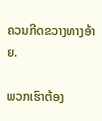ຄວນກີດຂວາງທາງອ້າຍ.

ພວກເຮົາຕ້ອງ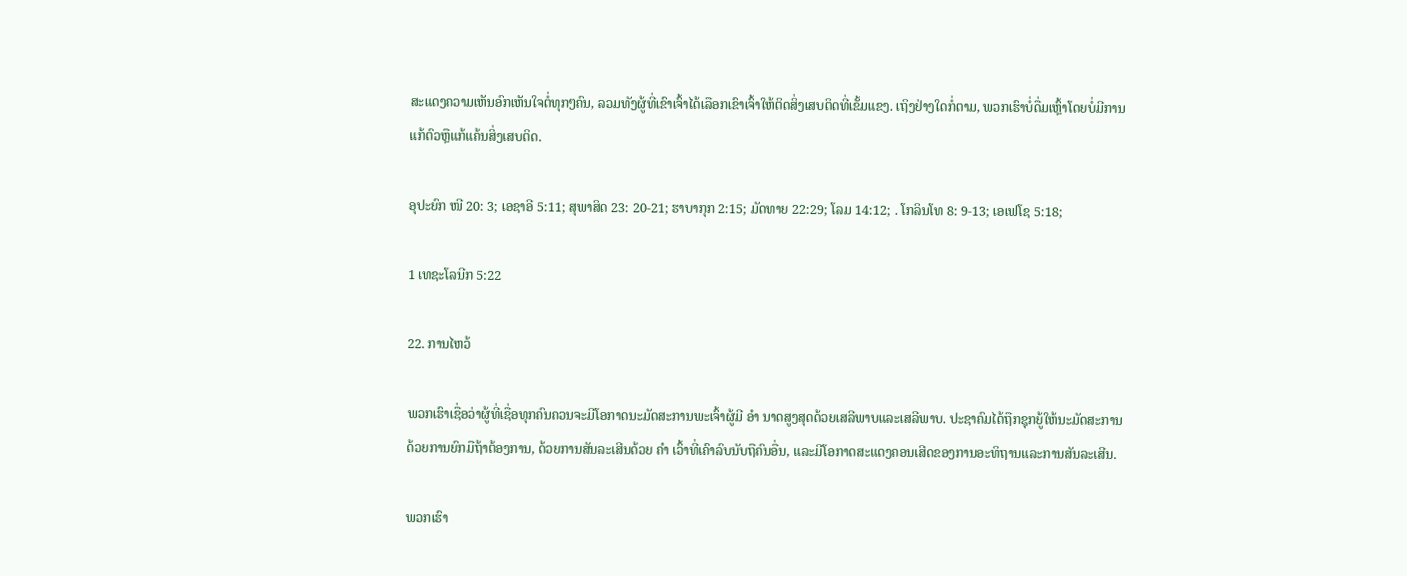ສະແດງຄວາມເຫັນອົກເຫັນໃຈຕໍ່ທຸກໆຄົນ, ລວມທັງຜູ້ທີ່ເຂົາເຈົ້າໄດ້ເລືອກເຂົາເຈົ້າໃຫ້ຕິດສິ່ງເສບຕິດທີ່ເຂັ້ມແຂງ. ເຖິງຢ່າງໃດກໍ່ຕາມ, ພວກເຮົາບໍ່ດື່ມເຫຼົ້າໂດຍບໍ່ມີການແກ້ຕົວຫຼືແກ້ແຄ້ນສິ່ງເສບຕິດ.

ອຸປະຍົກ ໜີ 20: 3; ເອຊາອີ 5:11; ສຸພາສິດ 23: 20-21; ຮາບາກຸກ 2:15; ມັດທາຍ 22:29; ໂລມ 14:12; . ໂກລິນໂທ 8: 9-13; ເອເຟໂຊ 5:18;

1 ເທຊະໂລນີກ 5:22

22. ການໄຫວ້

ພວກເຮົາເຊື່ອວ່າຜູ້ທີ່ເຊື່ອທຸກຄົນຄວນຈະມີໂອກາດນະມັດສະການພະເຈົ້າຜູ້ມີ ອຳ ນາດສູງສຸດດ້ວຍເສລີພາບແລະເສລີພາບ. ປະຊາຄົມໄດ້ຖືກຊຸກຍູ້ໃຫ້ນະມັດສະການດ້ວຍການຍົກມືຖ້າຕ້ອງການ, ດ້ວຍການສັນລະເສີນດ້ວຍ ຄຳ ເວົ້າທີ່ເຄົາລົບນັບຖືຄົນອື່ນ, ແລະມີໂອກາດສະແດງຄອນເສີດຂອງການອະທິຖານແລະການສັນລະເສີນ.

ພວກເຮົາ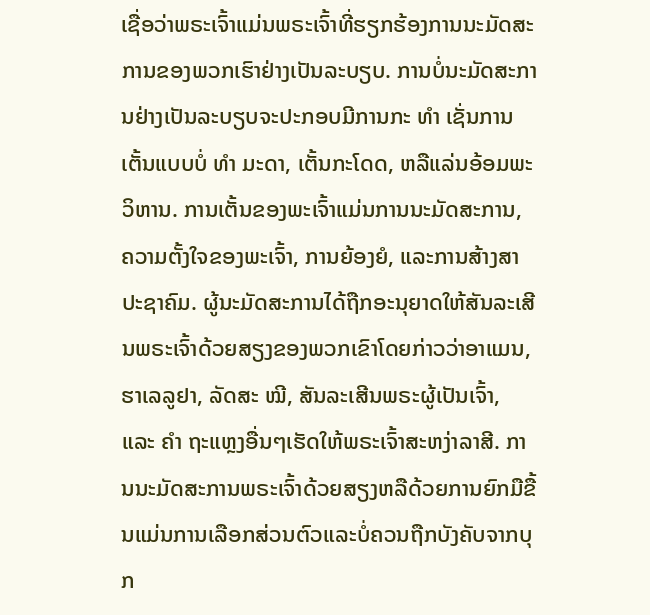ເຊື່ອວ່າພຣະເຈົ້າແມ່ນພຣະເຈົ້າທີ່ຮຽກຮ້ອງການນະມັດສະການຂອງພວກເຮົາຢ່າງເປັນລະບຽບ. ການບໍ່ນະມັດສະການຢ່າງເປັນລະບຽບຈະປະກອບມີການກະ ທຳ ເຊັ່ນການເຕັ້ນແບບບໍ່ ທຳ ມະດາ, ເຕັ້ນກະໂດດ, ຫລືແລ່ນອ້ອມພະວິຫານ. ການເຕັ້ນຂອງພະເຈົ້າແມ່ນການນະມັດສະການ, ຄວາມຕັ້ງໃຈຂອງພະເຈົ້າ, ການຍ້ອງຍໍ, ແລະການສ້າງສາປະຊາຄົມ. ຜູ້ນະມັດສະການໄດ້ຖືກອະນຸຍາດໃຫ້ສັນລະເສີນພຣະເຈົ້າດ້ວຍສຽງຂອງພວກເຂົາໂດຍກ່າວວ່າອາແມນ, ຮາເລລູຢາ, ລັດສະ ໝີ, ສັນລະເສີນພຣະຜູ້ເປັນເຈົ້າ, ແລະ ຄຳ ຖະແຫຼງອື່ນໆເຮັດໃຫ້ພຣະເຈົ້າສະຫງ່າລາສີ. ການນະມັດສະການພຣະເຈົ້າດ້ວຍສຽງຫລືດ້ວຍການຍົກມືຂື້ນແມ່ນການເລືອກສ່ວນຕົວແລະບໍ່ຄວນຖືກບັງຄັບຈາກບຸກ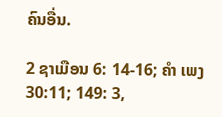ຄົນອື່ນ.

2 ຊາເມືອນ 6: 14-16; ຄຳ ເພງ 30:11; 149: 3,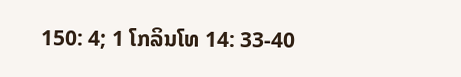150: 4; 1 ໂກລິນໂທ 14: 33-40